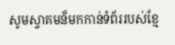សូមស្វាគមន៏មកកាន់ទំព័ររបស់ខ្មែ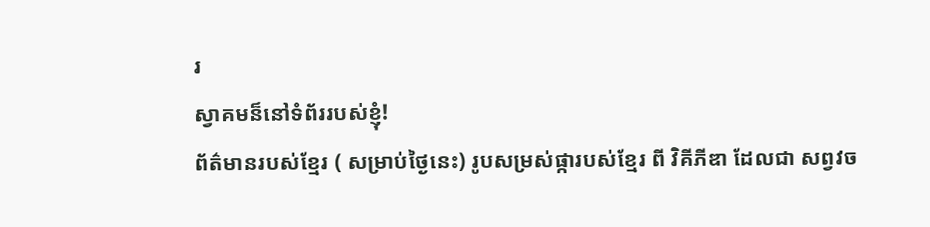រ
ស្វាគមន៏នៅទំព័ររបស់ខ្ញុំ!
ព័ត៌មានរបស់ខ្មែរ ( សម្រាប់ថ្ងៃនេះ) រូបសម្រស់ផ្ការបស់ខ្មែរ ពី វិគីភីឌា ដែលជា សព្វវច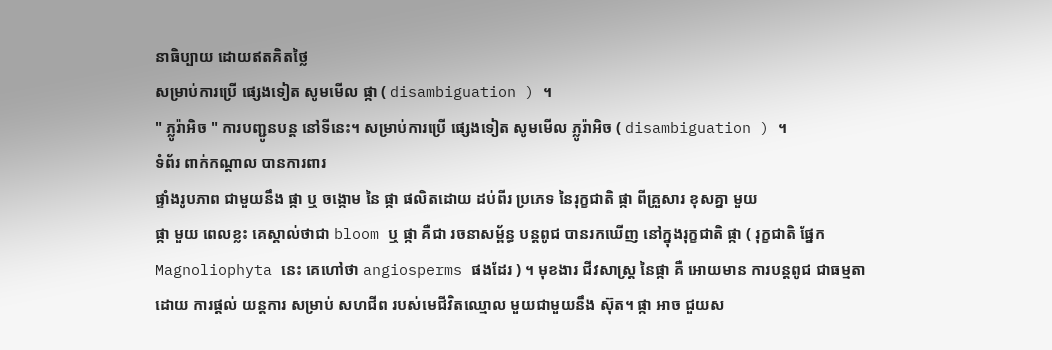នាធិប្បាយ ដោយឥតគិតថ្លៃ
សម្រាប់ការប្រើ ផ្សេងទៀត សូមមើល ផ្កា ( disambiguation ) ។
" ភ្លូរ៉ាអិច " ការបញ្ជូនបន្ត នៅទីនេះ។ សម្រាប់ការប្រើ ផ្សេងទៀត សូមមើល ភ្លូរ៉ាអិច ( disambiguation ) ។
ទំព័រ ពាក់កណ្តាល បានការពារ
ផ្ទាំងរូបភាព ជាមួយនឹង ផ្កា ឬ ចង្កោម នៃ ផ្កា ផលិតដោយ ដប់ពីរ ប្រភេទ នៃរុក្ខជាតិ ផ្កា ពីគ្រួសារ ខុសគ្នា មួយ
ផ្កា មួយ ពេលខ្លះ គេស្គាល់ថាជា bloom ឬ ផ្កា គឺជា រចនាសម្ព័ន្ធ បន្តពូជ បានរកឃើញ នៅក្នុងរុក្ខជាតិ ផ្កា ( រុក្ខជាតិ ផ្នែក Magnoliophyta នេះ គេហៅថា angiosperms ផងដែរ ) ។ មុខងារ ជីវសាស្រ្ត នៃផ្កា គឺ អោយមាន ការបន្តពូជ ជាធម្មតា ដោយ ការផ្តល់ យន្តការ សម្រាប់ សហជីព របស់មេជីវិតឈ្មោល មួយជាមួយនឹង ស៊ុត។ ផ្កា អាច ជួយស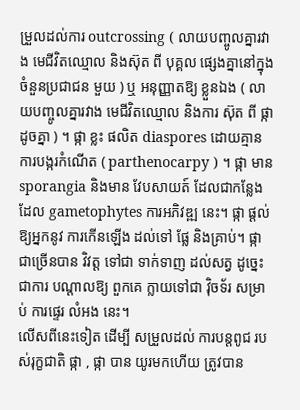ម្រួលដល់ការ outcrossing ( លាយបញ្ចូលគ្នារវាង មេជីវិតឈ្មោល និងស៊ុត ពី បុគ្គល ផ្សេងគ្នានៅក្នុង ចំនួនប្រជាជន មួយ ) ឬ អនុញ្ញាតឱ្យ ខ្លួនឯង ( លាយបញ្ចូលគ្នារវាង មេជីវិតឈ្មោល និងការ ស៊ុត ពី ផ្កា ដូចគ្នា ) ។ ផ្កា ខ្លះ ផលិត diaspores ដោយគ្មាន ការបង្ករកំណើត ( parthenocarpy ) ។ ផ្កា មាន sporangia និងមាន វែបសាយត៍ ដែលជាកន្លែងដែល gametophytes ការអភិវឌ្ឍ នេះ។ ផ្កា ផ្ដល់ឱ្យអ្នកនូវ ការកើនឡើង ដល់ទៅ ផ្លែ និងគ្រាប់។ ផ្កា ជាច្រើនបាន វិវត្ត ទៅជា ទាក់ទាញ ដល់សត្វ ដូច្នេះ ជាការ បណ្តាលឱ្យ ពួកគេ ក្លាយទៅជា វ៉ិចទ័រ សម្រាប់ ការផ្ទេរ លំអង នេះ។
លើសពីនេះទៀត ដើម្បី សម្រួលដល់ ការបន្តពូជ របស់រុក្ខជាតិ ផ្កា , ផ្កា បាន យូរមកហើយ ត្រូវបាន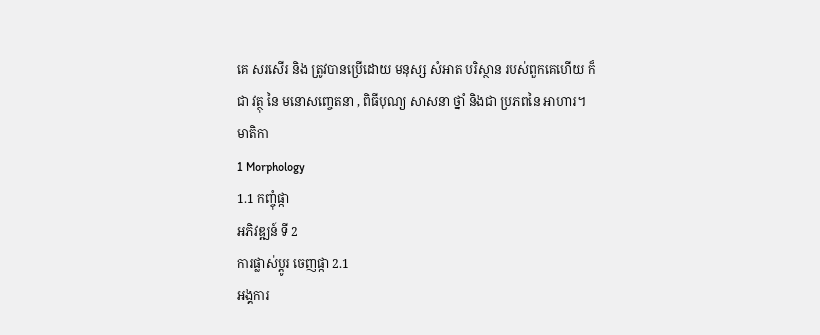គេ សរសើរ និង ត្រូវបានប្រើដោយ មនុស្ស សំអាត បរិស្ថាន របស់ពួកគេហើយ ក៏ជា វត្ថុ នៃ មនោសញ្ចេតនា , ពិធីបុណ្យ សាសនា ថ្នាំ និងជា ប្រភពនៃ អាហារ។
មាតិកា
1 Morphology
1.1 កញ្ចុំផ្កា
អភិវឌ្ឍន៍ ទី 2
ការផ្លាស់ប្តូរ ចេញផ្កា 2.1
អង្គការ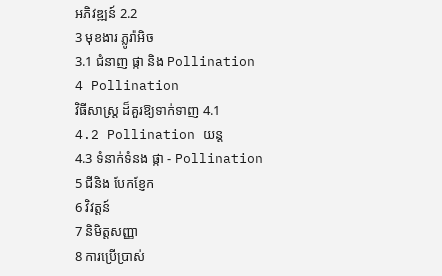អភិវឌ្ឍន៍ 2.2
3 មុខងារ ភ្លូរ៉ាអិច
3.1 ជំនាញ ផ្កា និង Pollination
4 Pollination
វិធីសាស្រ្ត ដ៏គួរឱ្យទាក់ទាញ 4.1
4.2 Pollination យន្ដ
4.3 ទំនាក់ទំនង ផ្កា - Pollination
5 ជីនិង បែកខ្ញែក
6 វិវត្តន៍
7 និមិត្តសញ្ញា
8 ការប្រើប្រាស់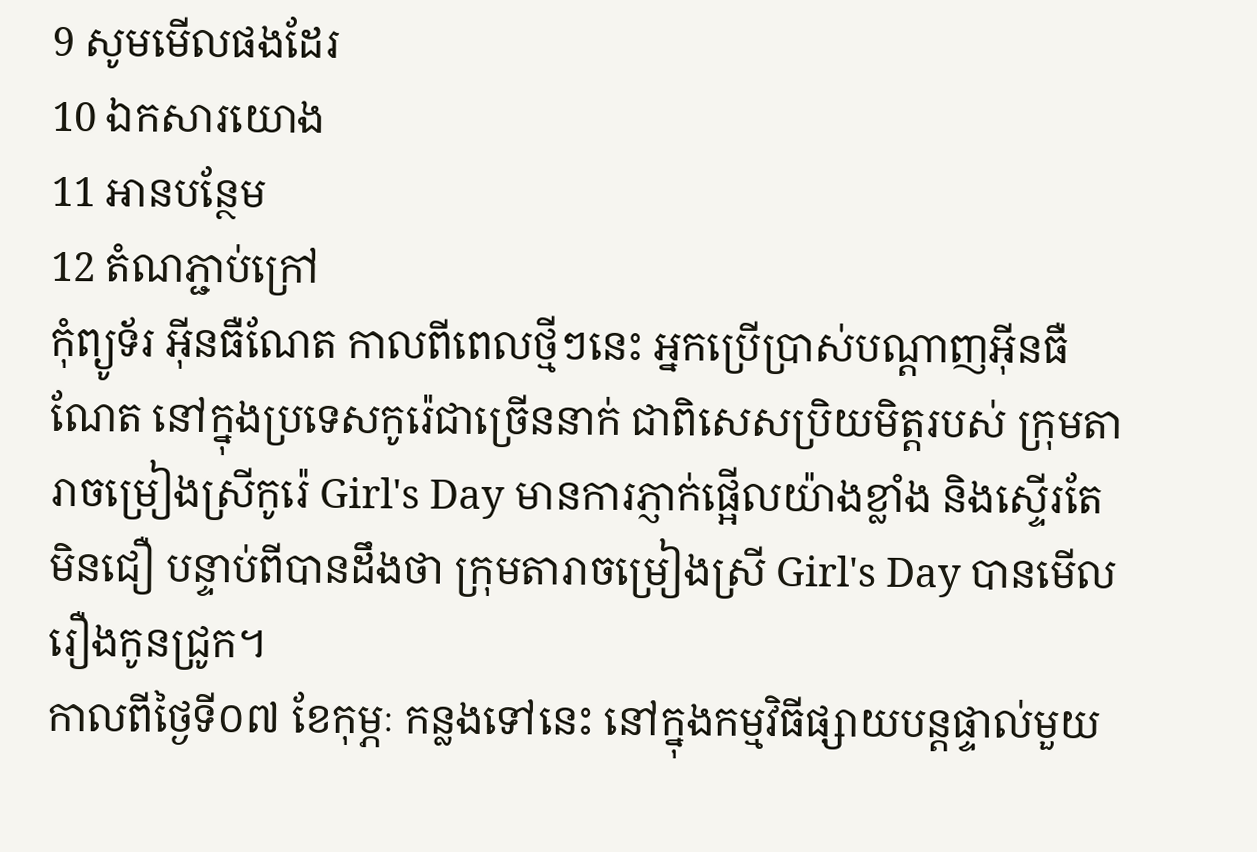9 សូមមើលផងដែរ
10 ឯកសារយោង
11 អានបន្ថែម
12 តំណភ្ជាប់ក្រៅ
កុំព្យូទ័រ អ៊ីនធឺណែត កាលពីពេលថ្មីៗនេះ អ្នកប្រើប្រាស់បណ្តាញអ៊ីនធឺណែត នៅក្នុងប្រទេសកូរ៉េជាច្រើននាក់ ជាពិសេសប្រិយមិត្តរបស់ ក្រុមតារាចម្រៀងស្រីកូរ៉េ Girl's Day មានការភ្ញាក់ផ្អើលយ៉ាងខ្លាំង និងស្ទើរតែមិនជឿ បន្ទាប់ពីបានដឹងថា ក្រុមតារាចម្រៀងស្រី Girl's Day បានមើលរឿងកូនជ្រូក។
កាលពីថ្ងៃទី០៧ ខែកុម្ភៈ កន្លងទៅនេះ នៅក្នុងកម្មវិធីផ្សាយបន្តផ្ទាល់មួយ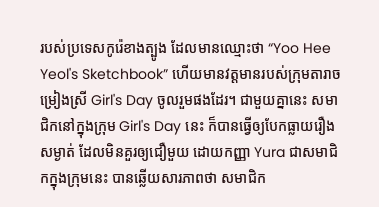របស់ប្រទេសកូរ៉េខាងត្បូង ដែលមានឈ្មោះថា “Yoo Hee Yeol's Sketchbook” ហើយមានវត្តមានរបស់ក្រុមតារាចម្រៀងស្រី Girl's Day ចូលរួមផងដែរ។ ជាមួយគ្នានេះ សមាជិកនៅក្នុងក្រុម Girl's Day នេះ ក៏បានធ្វើឲ្យបែកធ្លាយរឿងសម្ងាត់ ដែលមិនគួរឲ្យជឿមួយ ដោយកញ្ញា Yura ជាសមាជិកក្នុងក្រុមនេះ បានឆ្លើយសារភាពថា សមាជិក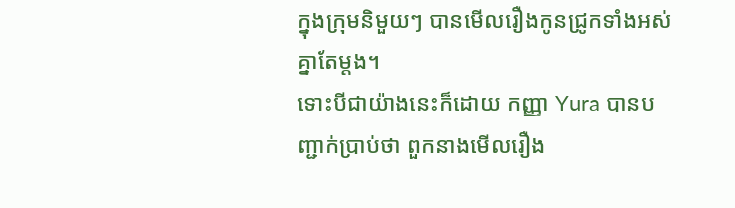ក្នុងក្រុមនិមួយៗ បានមើលរឿងកូនជ្រូកទាំងអស់គ្នាតែម្តង។
ទោះបីជាយ៉ាងនេះក៏ដោយ កញ្ញា Yura បានបញ្ជាក់ប្រាប់ថា ពួកនាងមើលរឿង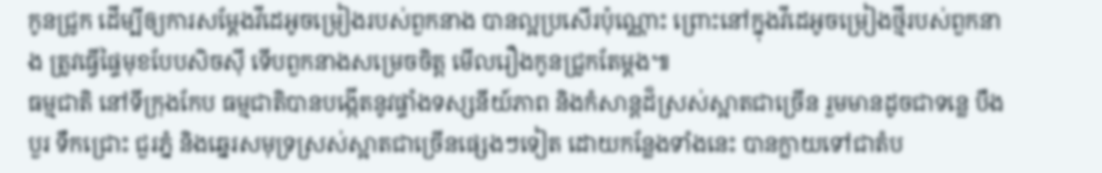កូនជ្រូក ដើម្បីឲ្យការសម្តែងវីដេអូចម្រៀងរបស់ពួកនាង បានល្អប្រសើរប៉ុណ្ណោះ ព្រោះនៅក្នុងវីដេអូចម្រៀងថ្មីរបស់ពួកនាង ត្រូវធ្វើផ្ទៃមុខបែបសិចស៊ី ទើបពួកនាងសម្រេចចិត្ត មើលរឿងកូនជ្រូកតែម្តង៕
ធម្មជាតិ នៅទីក្រុងកែប ធម្មជាតិបានបង្កើតនូវផ្ទាំងទស្សនីយ៍ភាព និងកំសាន្តដ៏ស្រស់ស្អាតជាច្រើន រួមមានដូចជាទន្លេ បឹងបួរ ទឹកជ្រោះ ជួរភ្នំ និងឆ្នេរសមុទ្រស្រស់ស្អាតជាច្រើនផ្សេងៗទៀត ដោយកន្លែងទាំងនេះ បានក្លាយទៅជាតំប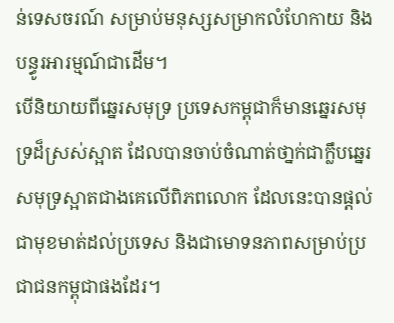ន់ទេសចរណ៍ សម្រាប់មនុស្សសម្រាកលំហែកាយ និងបន្ធូរអារម្មណ៍ជាដើម។
បើនិយាយពីឆ្នេរសមុទ្រ ប្រទេសកម្ពុជាក៏មានឆ្នេរសមុទ្រដ៏ស្រស់ស្អាត ដែលបានចាប់ចំណាត់ថា្នក់ជាក្លឹបឆ្នេរសមុទ្រស្អាតជាងគេលើពិភពលោក ដែលនេះបានផ្តល់ជាមុខមាត់ដល់ប្រទេស និងជាមោទនភាពសម្រាប់ប្រជាជនកម្ពុជាផងដែរ។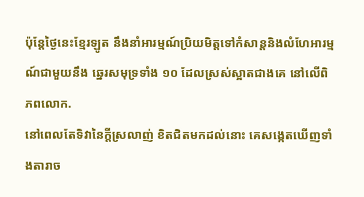ប៉ុន្តែថ្ងៃនេះខ្មែរឡូត នឹងនាំអារម្មណ៍ប្រិយមិត្តទៅកំសាន្តនិងលំហែអារម្មណ៍ជាមួយនឹង ឆ្នេរសមុទ្រទាំង ១០ ដែលស្រស់ស្អាតជាងគេ នៅលើពិភពលោក.
នៅពេលតែទិវានៃក្តីស្រលាញ់ ខិតជិតមកដល់នោះ គេសង្កេតឃើញទាំងតារាច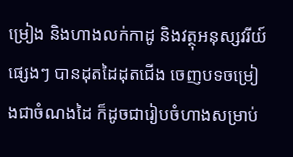ម្រៀង និងហាងលក់កាដូ និងវត្ថុអនុស្សវរីយ៍ផ្សេងៗ បានដុតដៃដុតជើង ចេញបទចម្រៀងជាចំណងដៃ ក៏ដូចជារៀបចំហាងសម្រាប់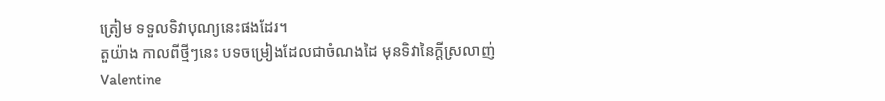ត្រៀម ទទួលទិវាបុណ្យនេះផងដែរ។
តួយ៉ាង កាលពីថ្មីៗនេះ បទចម្រៀងដែលជាចំណងដៃ មុនទិវានៃក្តីស្រលាញ់ Valentine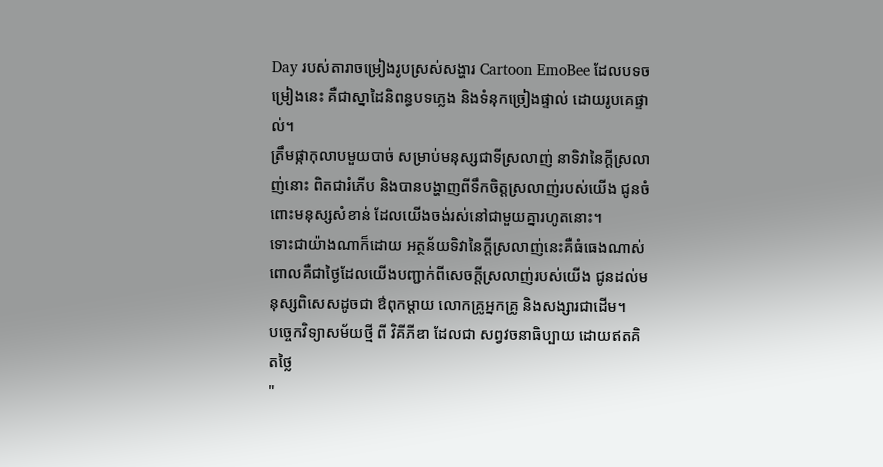Day របស់តារាចម្រៀងរូបស្រស់សង្ហារ Cartoon EmoBee ដែលបទចម្រៀងនេះ គឺជាស្នាដៃនិពន្ធបទភ្លេង និងទំនុកច្រៀងផ្ទាល់ ដោយរូបគេផ្ទាល់។
ត្រឹមផ្កាកុលាបមួយបាច់ សម្រាប់មនុស្សជាទីស្រលាញ់ នាទិវានៃក្តីស្រលាញ់នោះ ពិតជារំភើប និងបានបង្ហាញពីទឹកចិត្តស្រលាញ់របស់យើង ជូនចំពោះមនុស្សសំខាន់ ដែលយើងចង់រស់នៅជាមួយគ្នារហូតនោះ។
ទោះជាយ៉ាងណាក៏ដោយ អត្ថន័យទិវានៃក្តីស្រលាញ់នេះគឺធំធេងណាស់ ពោលគឺជាថ្ងៃដែលយើងបញ្ជាក់ពីសេចក្តីស្រលាញ់របស់យើង ជូនដល់មនុស្សពិសេសដូចជា ឳពុកម្តាយ លោកគ្រូអ្នកគ្រូ និងសង្សារជាដើម។
បច្ចេកវិទ្យាសម័យថ្មី ពី វិគីភីឌា ដែលជា សព្វវចនាធិប្បាយ ដោយឥតគិតថ្លៃ
"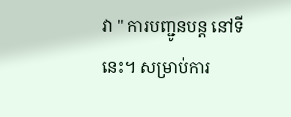វា " ការបញ្ជូនបន្ត នៅទីនេះ។ សម្រាប់ការ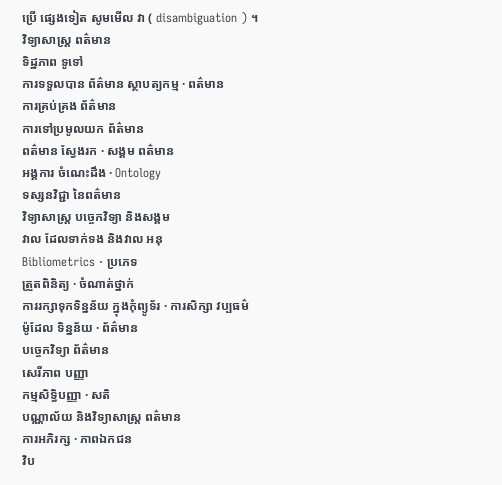ប្រើ ផ្សេងទៀត សូមមើល វា ( disambiguation ) ។
វិទ្យាសាស្រ្ត ពត៌មាន
ទិដ្ឋភាព ទូទៅ
ការទទួលបាន ព័ត៌មាន ស្ថាបត្យកម្ម · ពត៌មាន
ការគ្រប់គ្រង ព័ត៌មាន
ការទៅប្រមូលយក ព័ត៌មាន
ពត៌មាន ស្វែងរក · សង្គម ពត៌មាន
អង្គការ ចំណេះដឹង · Ontology
ទស្សនវិជ្ជា នៃពត៌មាន
វិទ្យាសាស្រ្ត បច្ចេកវិទ្យា និងសង្គម
វាល ដែលទាក់ទង និងវាល អនុ
Bibliometrics · ប្រភេទ
ត្រួតពិនិត្យ · ចំណាត់ថ្នាក់
ការរក្សាទុកទិន្នន័យ ក្នុងកុំព្យូទ័រ · ការសិក្សា វប្បធម៌
ម៉ូដែល ទិន្នន័យ · ព័ត៌មាន
បច្ចេកវិទ្យា ព័ត៌មាន
សេរីភាព បញ្ញា
កម្មសិទ្ធិបញ្ញា · សតិ
បណ្ណាល័យ និងវិទ្យាសាស្រ្ត ពត៌មាន
ការអភិរក្ស · ភាពឯកជន
វិប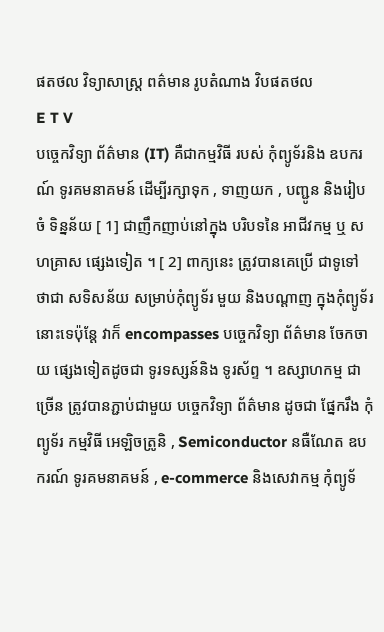ផតថល វិទ្យាសាស្រ្ត ពត៌មាន រូបតំណាង វិបផតថល
E T V
បច្ចេកវិទ្យា ព័ត៌មាន (IT) គឺជាកម្មវិធី របស់ កុំព្យូទ័រនិង ឧបករណ៍ ទូរគមនាគមន៍ ដើម្បីរក្សាទុក , ទាញយក , បញ្ជូន និងរៀបចំ ទិន្នន័យ [ 1] ជាញឹកញាប់នៅក្នុង បរិបទនៃ អាជីវកម្ម ឬ សហគ្រាស ផ្សេងទៀត ។ [ 2] ពាក្យនេះ ត្រូវបានគេប្រើ ជាទូទៅ ថាជា សទិសន័យ សម្រាប់កុំព្យូទ័រ មួយ និងបណ្តាញ ក្នុងកុំព្យូទ័រ នោះទេប៉ុន្តែ វាក៏ encompasses បច្ចេកវិទ្យា ព័ត៌មាន ចែកចាយ ផ្សេងទៀតដូចជា ទូរទស្សន៍និង ទូរស័ព្ទ ។ ឧស្សាហកម្ម ជាច្រើន ត្រូវបានភ្ជាប់ជាមួយ បច្ចេកវិទ្យា ព័ត៌មាន ដូចជា ផ្នែករឹង កុំព្យូទ័រ កម្មវិធី អេឡិចត្រូនិ , Semiconductor នធឺណែត ឧបករណ៍ ទូរគមនាគមន៍ , e-commerce និងសេវាកម្ម កុំព្យូទ័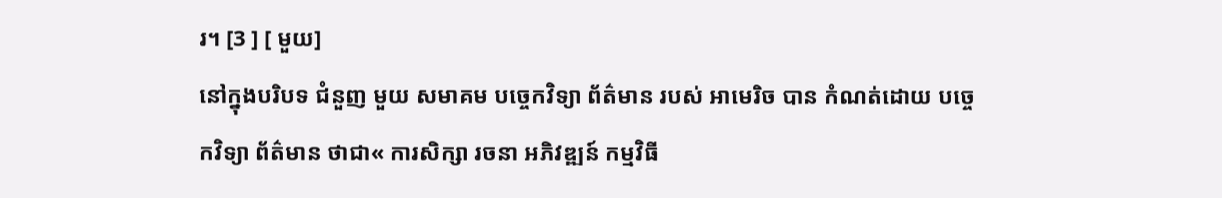រ។ [3 ] [ មួយ]
នៅក្នុងបរិបទ ជំនួញ មួយ សមាគម បច្ចេកវិទ្យា ព័ត៌មាន របស់ អាមេរិច បាន កំណត់ដោយ បច្ចេកវិទ្យា ព័ត៌មាន ថាជា« ការសិក្សា រចនា អភិវឌ្ឍន៍ កម្មវិធី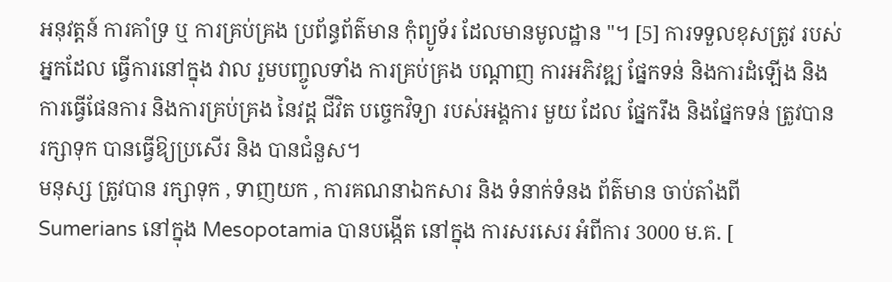អនុវត្តន៍ ការគាំទ្រ ឬ ការគ្រប់គ្រង ប្រព័ន្ធព័ត៌មាន កុំព្យូទ័រ ដែលមានមូលដ្ឋាន "។ [5] ការទទួលខុសត្រូវ របស់ អ្នកដែល ធ្វើការនៅក្នុង វាល រួមបញ្ចូលទាំង ការគ្រប់គ្រង បណ្តាញ ការអភិវឌ្ឍ ផ្នែកទន់ និងការដំឡើង និង ការធ្វើផែនការ និងការគ្រប់គ្រង នៃវដ្ត ជីវិត បច្ចេកវិទ្យា របស់អង្គការ មួយ ដែល ផ្នែករឹង និងផ្នែកទន់ ត្រូវបាន រក្សាទុក បានធ្វើឱ្យប្រសើរ និង បានជំនួស។
មនុស្ស ត្រូវបាន រក្សាទុក , ទាញយក , ការគណនាឯកសារ និង ទំនាក់ទំនង ព័ត៌មាន ចាប់តាំងពី Sumerians នៅក្នុង Mesopotamia បានបង្កើត នៅក្នុង ការសរសេរ អំពីការ 3000 ម.គ. [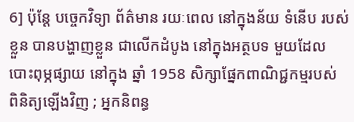6] ប៉ុន្តែ បច្ចេកវិទ្យា ព័ត៌មាន រយៈពេល នៅក្នុងន័យ ទំនើប របស់ខ្លួន បានបង្ហាញខ្លួន ជាលើកដំបូង នៅក្នុងអត្ថបទ មួយដែល បោះពុម្ភផ្សាយ នៅក្នុង ឆ្នាំ 1958 សិក្សាផ្នែកពាណិជ្ជកម្មរបស់ ពិនិត្យឡើងវិញ ; អ្នកនិពន្ធ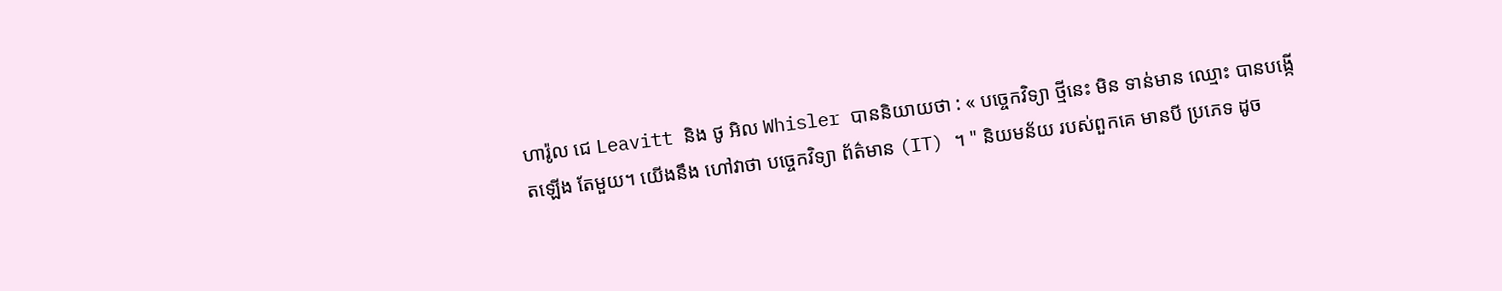ហារ៉ូល ជេ Leavitt និង ថូ អិល Whisler បាននិយាយថា : « បច្ចេកវិទ្យា ថ្មីនេះ មិន ទាន់មាន ឈ្មោះ បានបង្កើតឡើង តែមួយ។ យើងនឹង ហៅវាថា បច្ចេកវិទ្យា ព័ត៌មាន (IT) ។ " និយមន័យ របស់ពួកគេ មានបី ប្រភេទ ដូច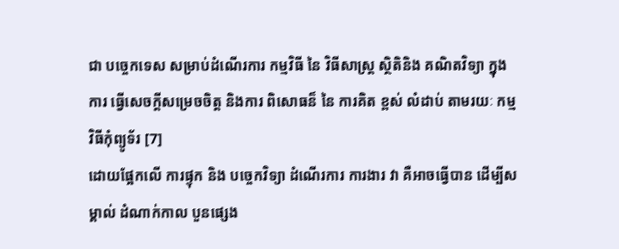ជា បច្ចេកទេស សម្រាប់ដំណើរការ កម្មវិធី នៃ វិធីសាស្រ្ត ស្ថិតិនិង គណិតវិទ្យា ក្នុងការ ធ្វើសេចក្តីសម្រេចចិត្ត និងការ ពិសោធន៏ នៃ ការគិត ខ្ពស់ លំដាប់ តាមរយៈ កម្មវិធីកុំព្យូទ័រ [7]
ដោយផ្អែកលើ ការផ្ទុក និង បច្ចេកវិទ្យា ដំណើរការ ការងារ វា គឺអាចធ្វើបាន ដើម្បីសម្គាល់ ដំណាក់កាល បួនផ្សេង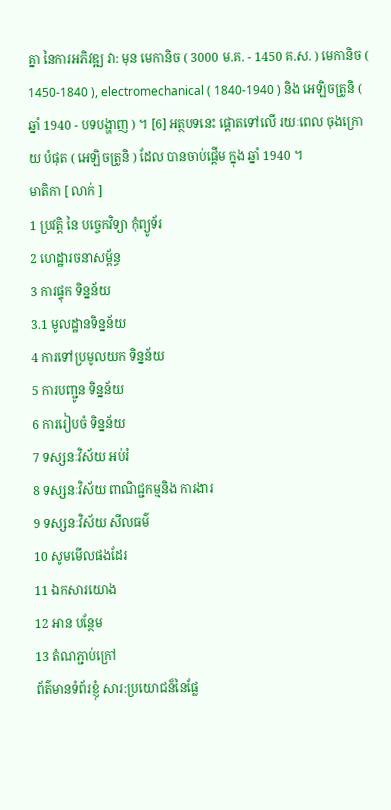គ្នា នៃការអភិវឌ្ឍ វា: មុន មេកានិច ( 3000 ម.គ. - 1450 គ.ស. ) មេកានិច ( 1450-1840 ), electromechanical ( 1840-1940 ) និង អេឡិចត្រូនិ ( ឆ្នាំ 1940 - បទបង្ហាញ ) ។ [6] អត្ថបទនេះ ផ្តោតទៅលើ រយៈពេល ចុងក្រោយ បំផុត ( អេឡិចត្រូនិ ) ដែល បានចាប់ផ្តើម ក្នុង ឆ្នាំ 1940 ។
មាតិកា [ លាក់ ]
1 ប្រវត្តិ នៃ បច្ចេកវិទ្យា កុំព្យូទ័រ
2 ហេដ្ឋារចនាសម្ព័ន្ធ
3 ការផ្ទុក ទិន្នន័យ
3.1 មូលដ្ឋានទិន្នន័យ
4 ការទៅប្រមូលយក ទិន្នន័យ
5 ការបញ្ជូន ទិន្នន័យ
6 ការរៀបចំ ទិន្នន័យ
7 ទស្សនៈវិស័យ អប់រំ
8 ទស្សនៈវិស័យ ពាណិជ្ជកម្មនិង ការងារ
9 ទស្សនៈវិស័យ សីលធម៌
10 សូមមើលផងដែរ
11 ឯកសារយោង
12 អាន បន្ថែម
13 តំណភ្ជាប់ក្រៅ
ព័ត៌មានទំព័រខ្ញុំ សារ:ប្រយោជន៏នៃផ្លែ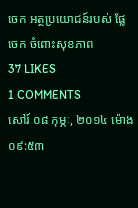ចេក អត្ថប្រយោជន៍របស់ ផ្លែចេក ចំពោះសុខភាព
37 LIKES
1 COMMENTS
សៅរ៍ ០៨ កុម្ភៈ, ២០១៤ ម៉ោង ០៩:៥៣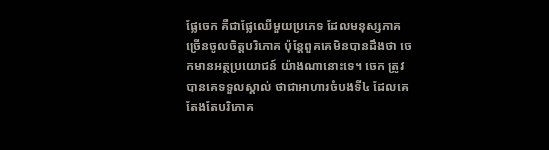ផ្លែចេក គឺជាផ្លែឈើមួយប្រភេទ ដែលមនុស្សភាគច្រើនចូលចិត្តបរិភោគ ប៉ុន្តែពួគគេមិនបានដឹងថា ចេកមានអត្ថប្រយោជន៍ យ៉ាងណានោះទេ។ ចេក ត្រូវបានគេទទួលស្គាល់ ថាជាអាហារចំបងទី៤ ដែលគេតែងតែបរិភោគ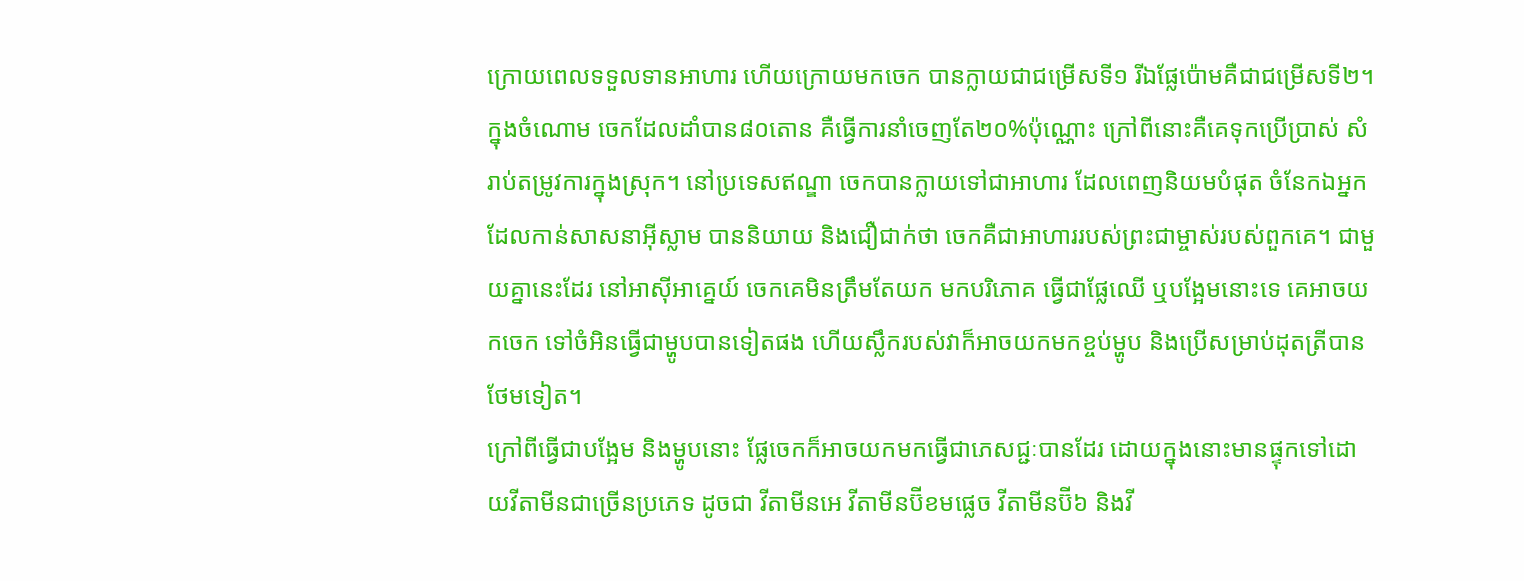ក្រោយពេលទទួលទានអាហារ ហើយក្រោយមកចេក បានក្លាយជាជម្រើសទី១ រីឯផ្លែប៉ោមគឺជាជម្រើសទី២។
ក្នុងចំណោម ចេកដែលដាំបាន៨០តោន គឺធ្វើការនាំចេញតែ២០%ប៉ុណ្ណោះ ក្រៅពីនោះគឺគេទុកប្រើប្រាស់ សំរាប់តម្រូវការក្នុងស្រុក។ នៅប្រទេសឥណ្ឌា ចេកបានក្លាយទៅជាអាហារ ដែលពេញនិយមបំផុត ចំនែកឯអ្នកដែលកាន់សាសនាអ៊ីស្លាម បាននិយាយ និងជឿជាក់ថា ចេកគឺជាអាហាររបស់ព្រះជាម្ចាស់របស់ពួកគេ។ ជាមួយគ្នានេះដែរ នៅអាស៊ីអាគ្នេយ៍ ចេកគេមិនត្រឹមតែយក មកបរិភោគ ធ្វើជាផ្លែឈើ ឬបង្អែមនោះទេ គេអាចយកចេក ទៅចំអិនធ្វើជាម្ហូបបានទៀតផង ហើយស្លឹករបស់វាក៏អាចយកមកខ្ចប់ម្ហូប និងប្រើសម្រាប់ដុតត្រីបានថែមទៀត។
ក្រៅពីធ្វើជាបង្អែម និងម្ហូបនោះ ផ្លែចេកក៏អាចយកមកធ្វើជាភេសជ្ជៈបានដែរ ដោយក្នុងនោះមានផ្ទុកទៅដោយវីតាមីនជាច្រើនប្រភេទ ដូចជា វីតាមីនអេ វីតាមីនប៊ីខមផ្លេច វីតាមីនប៊ី៦ និងវី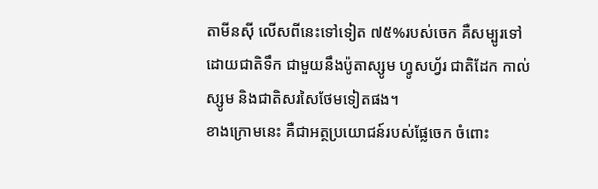តាមីនស៊ី លើសពីនេះទៅទៀត ៧៥%របស់ចេក គឺសម្បូរទៅដោយជាតិទឹក ជាមួយនឹងប៉ូតាស្សូម ហ្វូសហ្វ័រ ជាតិដែក កាល់ស្សូម និងជាតិសរសៃថែមទៀតផង។
ខាងក្រោមនេះ គឺជាអត្ថប្រយោជន៍របស់ផ្លែចេក ចំពោះ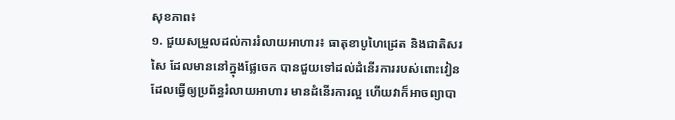សុខភាព៖
១. ជួយសម្រួលដល់ការរំលាយអាហារ៖ ធាតុខាបូហៃដ្រេត និងជាតិសរសៃ ដែលមាននៅក្នុងផ្លែចេក បានជួយទៅដល់ដំនើរការរបស់ពោះវៀន ដែលធ្វើឲ្យប្រព័ន្ធរំលាយអាហារ មានដំនើរការល្អ ហើយវាក៏អាចព្យាបា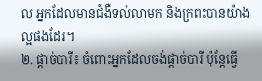ល អ្នកដែលមានជំងឺទល់លាមក និងក្រពះបានយ៉ាងល្អផងដែរ។
២. ផ្តាច់បារី៖ ចំពោះអ្នកដែលចង់ផ្តាច់បារី ប៉ុន្តែធ្វើ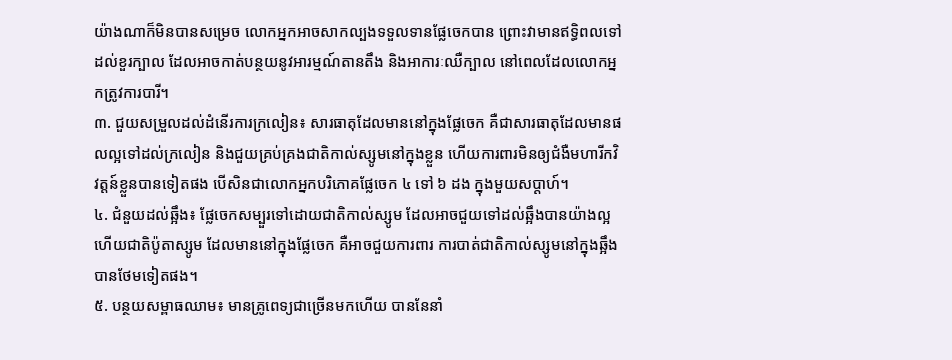យ៉ាងណាក៏មិនបានសម្រេច លោកអ្នកអាចសាកល្បងទទួលទានផ្លែចេកបាន ព្រោះវាមានឥទ្ធិពលទៅដល់ខួរក្បាល ដែលអាចកាត់បន្ថយនូវអារម្មណ៍តានតឹង និងអាការៈឈឺក្បាល នៅពេលដែលលោកអ្នកត្រូវការបារី។
៣. ជួយសម្រួលដល់ដំនើរការក្រលៀន៖ សារធាតុដែលមាននៅក្នុងផ្លែចេក គឺជាសារធាតុដែលមានផលល្អទៅដល់ក្រលៀន និងជួយគ្រប់គ្រងជាតិកាល់ស្សូមនៅក្នុងខ្លួន ហើយការពារមិនឲ្យជំងឺមហារីកវិវត្តន៍ខ្លួនបានទៀតផង បើសិនជាលោកអ្នកបរិភោគផ្លែចេក ៤ ទៅ ៦ ដង ក្នុងមួយសប្តាហ៍។
៤. ជំនួយដល់ឆ្អឹង៖ ផ្លែចេកសម្បួរទៅដោយជាតិកាល់ស្សូម ដែលអាចជួយទៅដល់ឆ្អឹងបានយ៉ាងល្អ ហើយជាតិប៉ូតាស្សូម ដែលមាននៅក្នុងផ្លែចេក គឺអាចជួយការពារ ការបាត់ជាតិកាល់ស្សូមនៅក្នុងឆ្អឹងបានថែមទៀតផង។
៥. បន្ថយសម្ពាធឈាម៖ មានគ្រូពេទ្យជាច្រើនមកហើយ បាននែនាំ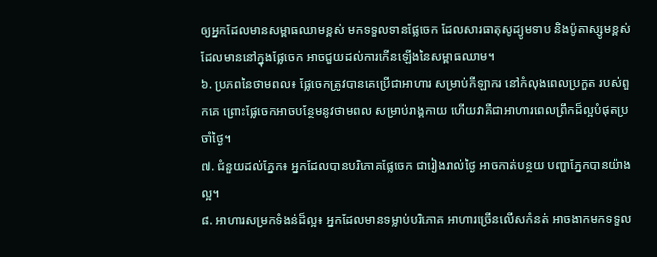ឲ្យអ្នកដែលមានសម្ពាធឈាមខ្ពស់ មកទទួលទានផ្លែចេក ដែលសារធាតុសូដ្យូមទាប និងប៉ូតាស្សូមខ្ពស់ ដែលមាននៅក្នុងផ្លែចេក អាចជួយដល់ការកើនឡើងនៃសម្ពាធឈាម។
៦. ប្រភពនៃថាមពល៖ ផ្លែចេកត្រូវបានគេប្រើជាអាហារ សម្រាប់កីឡាករ នៅកំលុងពេលប្រកួត របស់ពួកគេ ព្រោះផ្លែចេកអាចបន្ថែមនូវថាមពល សម្រាប់រាង្គកាយ ហើយវាគឺជាអាហារពេលព្រឹកដ៏ល្អបំផុតប្រចាំថ្ងៃ។
៧. ជំនួយដល់ភ្នែក៖ អ្នកដែលបានបរិភោគផ្លែចេក ជារៀងរាល់ថ្ងៃ អាចកាត់បន្ថយ បញ្ហាភ្នែកបានយ៉ាងល្អ។
៨. អាហារសម្រកទំងន់ដ៏ល្អ៖ អ្នកដែលមានទម្លាប់បរិភោគ អាហារច្រើនលើសកំនត់ អាចងាកមកទទួល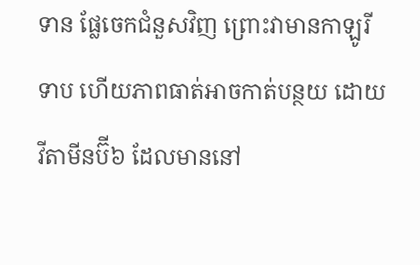ទាន ផ្លែចេកជំនួសវិញ ព្រោះវាមានកាឡូរីទាប ហើយភាពធាត់អាចកាត់បន្ថយ ដោយវីតាមីនប៊ី៦ ដែលមាននៅ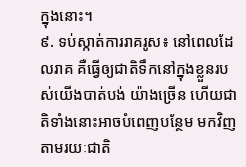ក្នុងនោះ។
៩. ទប់ស្កាត់ការរាគរូស៖ នៅពេលដែលរាគ គឺធ្វើឲ្យជាតិទឹកនៅក្នុងខ្លួនរបស់យើងបាត់បង់ យ៉ាងច្រើន ហើយជាតិទាំងនោះអាចបំពេញបន្ថែម មកវិញតាមរយៈជាតិ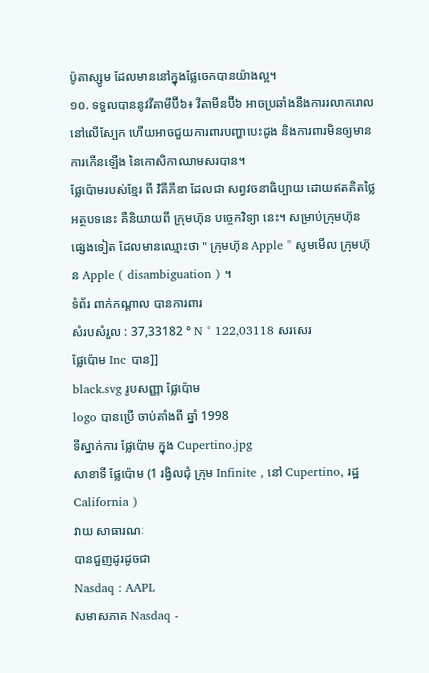ប៉ូតាស្សូម ដែលមាននៅក្នុងផ្លែចេកបានយ៉ាងល្អ។
១០. ទទួលបាននូវវីតាមីប៊ី៦៖ វីតាមីនប៊ី៦ អាចប្រឆាំងនឹងការរលាករោល នៅលើស្បែក ហើយអាចជួយការពារបញ្ហាបេះដូង និងការពារមិនឲ្យមានការកើនឡើង នៃកោសិកាឈាមសរបាន។
ផ្លែប៉ោមរបស់ខ្មែរ ពី វិគីភីឌា ដែលជា សព្វវចនាធិប្បាយ ដោយឥតគិតថ្លៃ
អត្ថបទនេះ គឺនិយាយពី ក្រុមហ៊ុន បច្ចេកវិទ្យា នេះ។ សម្រាប់ក្រុមហ៊ុន ផ្សេងទៀត ដែលមានឈ្មោះថា " ក្រុមហ៊ុន Apple " សូមមើល ក្រុមហ៊ុន Apple ( disambiguation ) ។
ទំព័រ ពាក់កណ្តាល បានការពារ
សំរបសំរួល : 37,33182 ° N ° 122,03118 សរសេរ
ផ្លែប៉ោម Inc បាន]]
black.svg រូបសញ្ញា ផ្លែប៉ោម
logo បានប្រើ ចាប់តាំងពី ឆ្នាំ 1998
ទីស្នាក់ការ ផ្លែប៉ោម ក្នុង Cupertino.jpg
សាខាទី ផ្លែប៉ោម (1 រង្វិលជុំ ក្រុម Infinite , នៅ Cupertino, រដ្ឋ California )
វាយ សាធារណៈ
បានជួញដូរដូចជា
Nasdaq : AAPL
សមាសភាគ Nasdaq -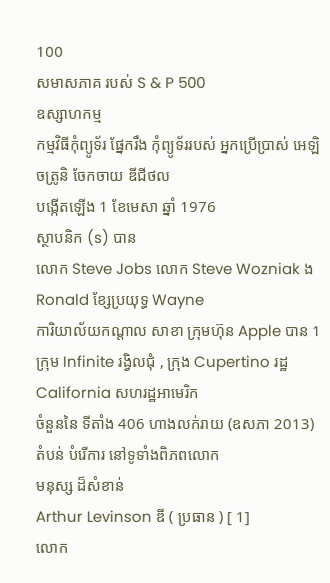100
សមាសភាគ របស់ S & P 500
ឧស្សាហកម្ម
កម្មវិធីកុំព្យូទ័រ ផ្នែករឹង កុំព្យូទ័ររបស់ អ្នកប្រើប្រាស់ អេឡិចត្រូនិ ចែកចាយ ឌីជីថល
បង្កើតឡើង 1 ខែមេសា ឆ្នាំ 1976
ស្ថាបនិក (s) បាន
លោក Steve Jobs លោក Steve Wozniak ង Ronald ខ្សែប្រយុទ្ធ Wayne
ការិយាល័យកណ្តាល សាខា ក្រុមហ៊ុន Apple បាន 1 ក្រុម Infinite រង្វិលជុំ , ក្រុង Cupertino រដ្ឋ California សហរដ្ឋអាមេរិក
ចំនួននៃ ទីតាំង 406 ហាងលក់រាយ (ឧសភា 2013)
តំបន់ បំរើការ នៅទូទាំងពិភពលោក
មនុស្ស ដ៏សំខាន់
Arthur Levinson ឌី ( ប្រធាន ) [ 1]
លោក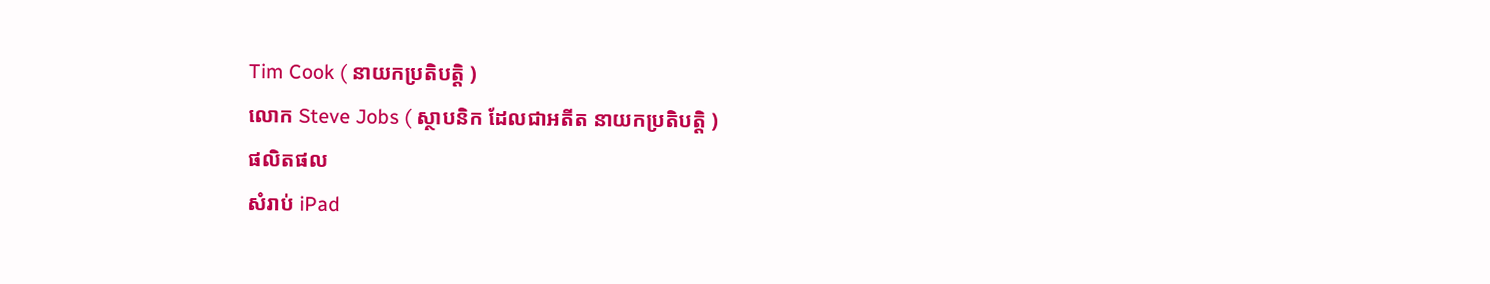Tim Cook ( នាយកប្រតិបត្តិ )
លោក Steve Jobs ( ស្ថាបនិក ដែលជាអតីត នាយកប្រតិបត្តិ )
ផលិតផល
សំរាប់ iPad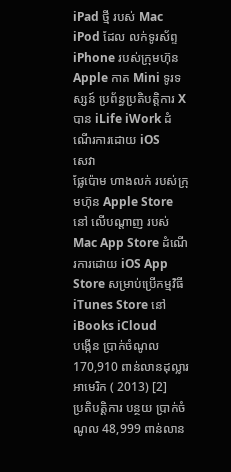iPad ថ្មី របស់ Mac iPod ដែល លក់ទូរស័ព្ទ iPhone របស់ក្រុមហ៊ុន Apple កាត Mini ទូរទស្សន៍ ប្រព័ន្ធប្រតិបត្តិការ X បាន iLife iWork ដំណើរការដោយ iOS
សេវា
ផ្លែប៉ោម ហាងលក់ របស់ក្រុមហ៊ុន Apple Store នៅ លើបណ្តាញ របស់ Mac App Store ដំណើរការដោយ iOS App Store សម្រាប់ប្រើកម្មវិធី iTunes Store នៅ iBooks iCloud
បង្កើន ប្រាក់ចំណូល 170,910 ពាន់លានដុល្លារ អាមេរិក ( 2013) [2]
ប្រតិបត្ដិការ បន្ថយ ប្រាក់ចំណូល 48,999 ពាន់លាន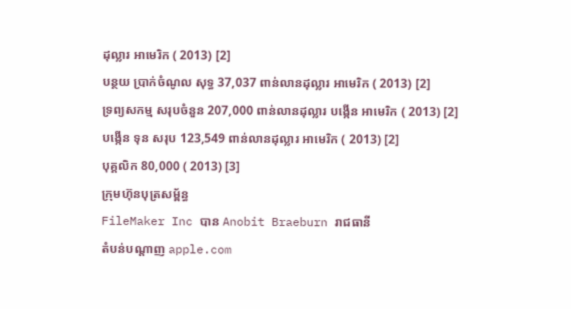ដុល្លារ អាមេរិក ( 2013) [2]
បន្ថយ ប្រាក់ចំណូល សុទ្ធ 37,037 ពាន់លានដុល្លារ អាមេរិក ( 2013) [2]
ទ្រព្យសកម្ម សរុបចំនួន 207,000 ពាន់លានដុល្លារ បង្កើន អាមេរិក ( 2013) [2]
បង្កើន ទុន សរុប 123,549 ពាន់លានដុល្លារ អាមេរិក ( 2013) [2]
បុគ្គលិក 80,000 ( 2013) [3]
ក្រុមហ៊ុនបុត្រសម្ព័ន្ធ
FileMaker Inc បាន Anobit Braeburn រាជធានី
តំបន់បណ្តាញ apple.com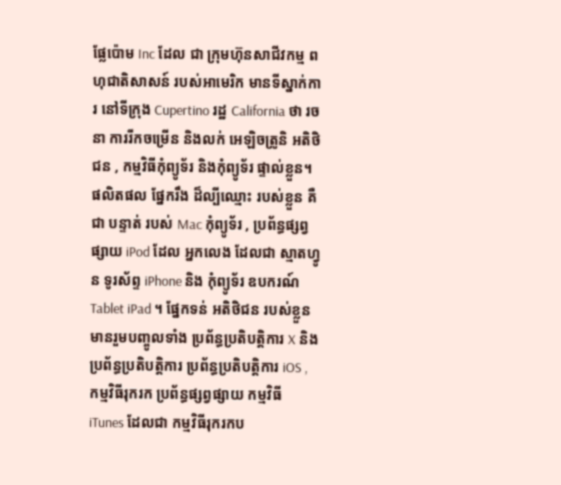ផ្លែប៉ោម Inc ដែល ជា ក្រុមហ៊ុនសាជីវកម្ម ពហុជាតិសាសន៍ របស់អាមេរិក មានទីស្នាក់ការ នៅទីក្រុង Cupertino រដ្ឋ California ថា រចនា ការរីកចម្រើន និងលក់ អេឡិចត្រូនិ អតិថិជន , កម្មវិធីកុំព្យូទ័រ និងកុំព្យូទ័រ ផ្ទាល់ខ្លួន។ ផលិតផល ផ្នែករឹង ដ៏ល្បីឈ្មោះ របស់ខ្លួន គឺជា បន្ទាត់ របស់ Mac កុំព្យូទ័រ , ប្រព័ន្ធផ្សព្វផ្សាយ iPod ដែល អ្នកលេង ដែលជា ស្មាតហ្វូន ទូរស័ព្ទ iPhone និង កុំព្យូទ័រ ឧបករណ៍ Tablet iPad ។ ផ្នែកទន់ អតិថិជន របស់ខ្លួន មានរួមបញ្ចូលទាំង ប្រព័ន្ធប្រតិបត្តិការ X និង ប្រព័ន្ធប្រតិបត្តិការ ប្រព័ន្ធប្រតិបត្តិការ iOS , កម្មវិធីរុករក ប្រព័ន្ធផ្សព្វផ្សាយ កម្មវិធី iTunes ដែលជា កម្មវិធីរុករកប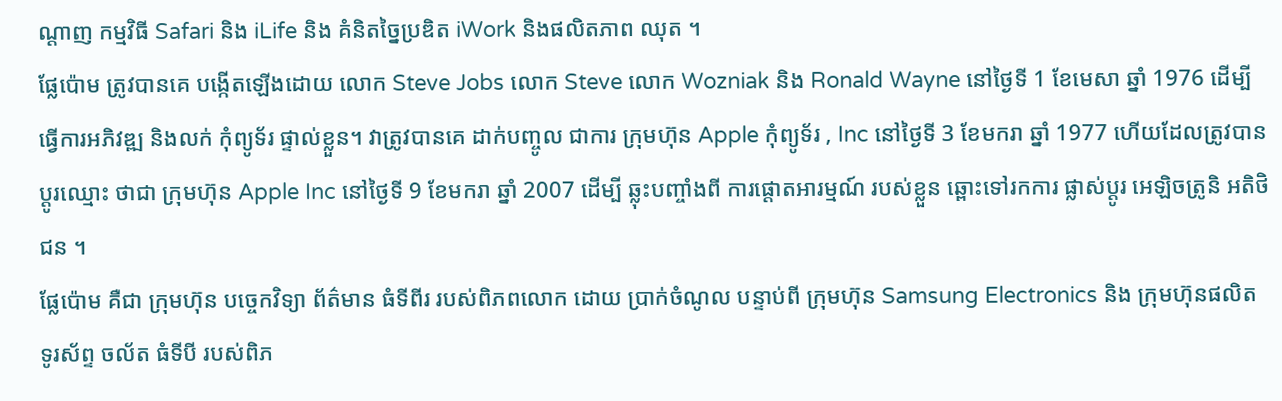ណ្ដាញ កម្មវិធី Safari និង iLife និង គំនិតច្នៃប្រឌិត iWork និងផលិតភាព ឈុត ។
ផ្លែប៉ោម ត្រូវបានគេ បង្កើតឡើងដោយ លោក Steve Jobs លោក Steve លោក Wozniak និង Ronald Wayne នៅថ្ងៃទី 1 ខែមេសា ឆ្នាំ 1976 ដើម្បីធ្វើការអភិវឌ្ឍ និងលក់ កុំព្យូទ័រ ផ្ទាល់ខ្លួន។ វាត្រូវបានគេ ដាក់បញ្ចូល ជាការ ក្រុមហ៊ុន Apple កុំព្យូទ័រ , Inc នៅថ្ងៃទី 3 ខែមករា ឆ្នាំ 1977 ហើយដែលត្រូវបាន ប្តូរឈ្មោះ ថាជា ក្រុមហ៊ុន Apple Inc នៅថ្ងៃទី 9 ខែមករា ឆ្នាំ 2007 ដើម្បី ឆ្លុះបញ្ចាំងពី ការផ្តោតអារម្មណ៍ របស់ខ្លួន ឆ្ពោះទៅរកការ ផ្លាស់ប្តូរ អេឡិចត្រូនិ អតិថិជន ។
ផ្លែប៉ោម គឺជា ក្រុមហ៊ុន បច្ចេកវិទ្យា ព័ត៌មាន ធំទីពីរ របស់ពិភពលោក ដោយ ប្រាក់ចំណូល បន្ទាប់ពី ក្រុមហ៊ុន Samsung Electronics និង ក្រុមហ៊ុនផលិត ទូរស័ព្ទ ចល័ត ធំទីបី របស់ពិភ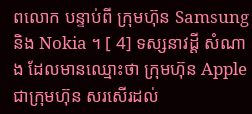ពលោក បន្ទាប់ពី ក្រុមហ៊ុន Samsung និង Nokia ។ [ 4] ទស្សនាវដ្តី សំណាង ដែលមានឈ្មោះថា ក្រុមហ៊ុន Apple ជាក្រុមហ៊ុន សរសើរដល់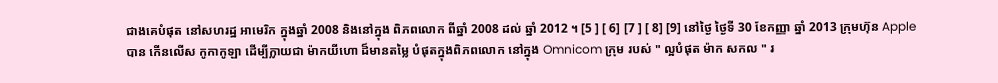ជាងគេបំផុត នៅសហរដ្ឋ អាមេរិក ក្នុងឆ្នាំ 2008 និងនៅក្នុង ពិភពលោក ពីឆ្នាំ 2008 ដល់ ឆ្នាំ 2012 ។ [5 ] [ 6] [7 ] [ 8] [9] នៅថ្ងៃ ថ្ងៃទី 30 ខែកញ្ញា ឆ្នាំ 2013 ក្រុមហ៊ុន Apple បាន កើនលើស កូកាកូឡា ដើម្បីក្លាយជា ម៉ាកយីហោ ដ៏មានតម្លៃ បំផុតក្នុងពិភពលោក នៅក្នុង Omnicom ក្រុម របស់ " ល្អបំផុត ម៉ាក សកល " រ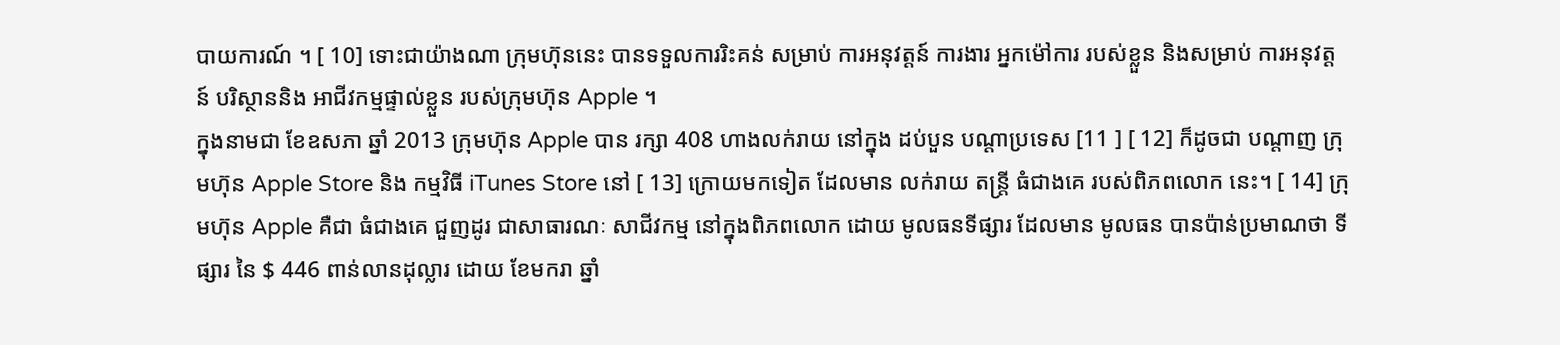បាយការណ៍ ។ [ 10] ទោះជាយ៉ាងណា ក្រុមហ៊ុននេះ បានទទួលការរិះគន់ សម្រាប់ ការអនុវត្តន៍ ការងារ អ្នកម៉ៅការ របស់ខ្លួន និងសម្រាប់ ការអនុវត្តន៍ បរិស្ថាននិង អាជីវកម្មផ្ទាល់ខ្លួន របស់ក្រុមហ៊ុន Apple ។
ក្នុងនាមជា ខែឧសភា ឆ្នាំ 2013 ក្រុមហ៊ុន Apple បាន រក្សា 408 ហាងលក់រាយ នៅក្នុង ដប់បួន បណ្តាប្រទេស [11 ] [ 12] ក៏ដូចជា បណ្តាញ ក្រុមហ៊ុន Apple Store និង កម្មវិធី iTunes Store នៅ [ 13] ក្រោយមកទៀត ដែលមាន លក់រាយ តន្ត្រី ធំជាងគេ របស់ពិភពលោក នេះ។ [ 14] ក្រុមហ៊ុន Apple គឺជា ធំជាងគេ ជួញដូរ ជាសាធារណៈ សាជីវកម្ម នៅក្នុងពិភពលោក ដោយ មូលធនទីផ្សារ ដែលមាន មូលធន បានប៉ាន់ប្រមាណថា ទីផ្សារ នៃ $ 446 ពាន់លានដុល្លារ ដោយ ខែមករា ឆ្នាំ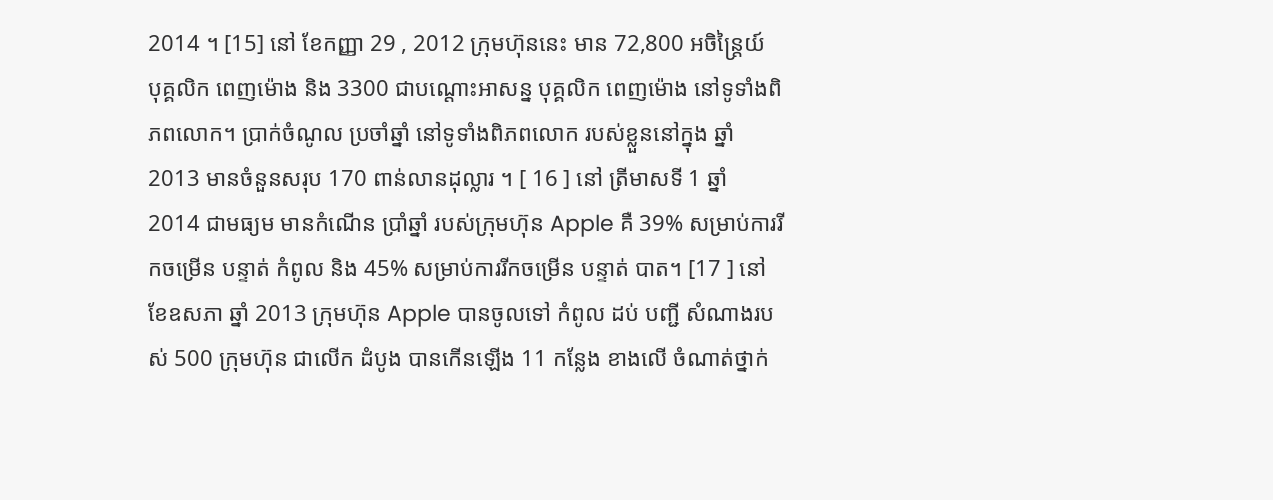2014 ។ [15] នៅ ខែកញ្ញា 29 , 2012 ក្រុមហ៊ុននេះ មាន 72,800 អចិន្រ្តៃយ៍ បុគ្គលិក ពេញម៉ោង និង 3300 ជាបណ្តោះអាសន្ន បុគ្គលិក ពេញម៉ោង នៅទូទាំងពិភពលោក។ ប្រាក់ចំណូល ប្រចាំឆ្នាំ នៅទូទាំងពិភពលោក របស់ខ្លួននៅក្នុង ឆ្នាំ 2013 មានចំនួនសរុប 170 ពាន់លានដុល្លារ ។ [ 16 ] នៅ ត្រីមាសទី 1 ឆ្នាំ 2014 ជាមធ្យម មានកំណើន ប្រាំឆ្នាំ របស់ក្រុមហ៊ុន Apple គឺ 39% សម្រាប់ការរីកចម្រើន បន្ទាត់ កំពូល និង 45% សម្រាប់ការរីកចម្រើន បន្ទាត់ បាត។ [17 ] នៅ ខែឧសភា ឆ្នាំ 2013 ក្រុមហ៊ុន Apple បានចូលទៅ កំពូល ដប់ បញ្ជី សំណាងរបស់ 500 ក្រុមហ៊ុន ជាលើក ដំបូង បានកើនឡើង 11 កន្លែង ខាងលើ ចំណាត់ថ្នាក់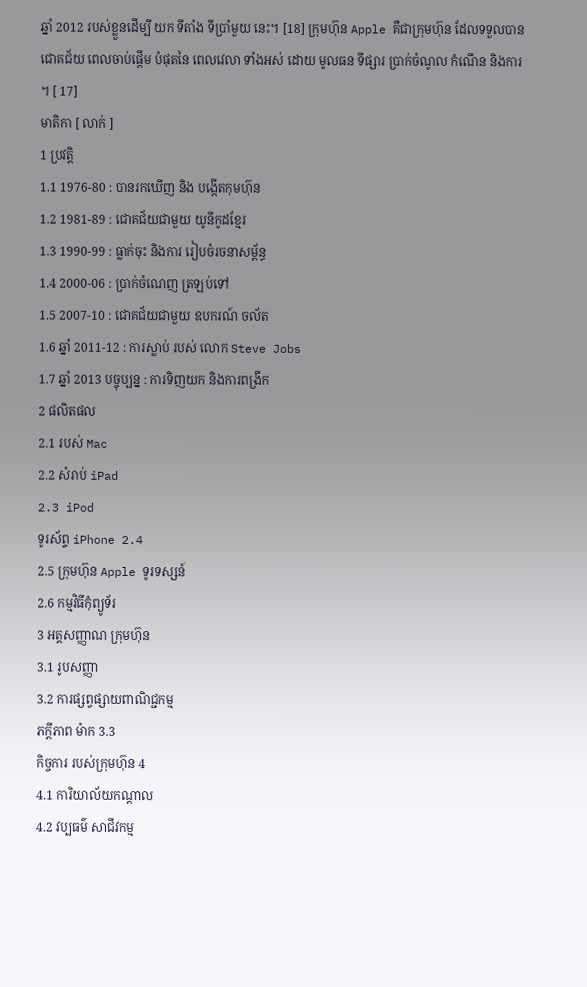ឆ្នាំ 2012 របស់ខ្លួនដើម្បី យក ទីតាំង ទីប្រាំមួយ នេះ។ [18] ក្រុមហ៊ុន Apple គឺជាក្រុមហ៊ុន ដែលទទួលបានជោគជ័យ ពេលចាប់ផ្ដើម បំផុតនៃ ពេលវេលា ទាំងអស់ ដោយ មូលធន ទីផ្សារ ប្រាក់ចំណូល កំណើន និងការ ។ [ 17]
មាតិកា [ លាក់ ]
1 ប្រវត្តិ
1.1 1976-80 : បានរកឃើញ និង បង្កើតកុមហ៊ុន
1.2 1981-89 : ជោគជ័យជាមួយ យូនីកូដខ្មែរ
1.3 1990-99 : ធ្លាក់ចុះ និងការ រៀបចំរចនាសម្ព័ន្ធ
1.4 2000-06 : ប្រាក់ចំណេញ ត្រឡប់ទៅ
1.5 2007-10 : ជោគជ័យជាមួយ ឧបករណ៍ ចល័ត
1.6 ឆ្នាំ 2011-12 : ការស្លាប់ របស់ លោក Steve Jobs
1.7 ឆ្នាំ 2013 បច្ចុប្បន្ន : ការទិញយក និងការពង្រីក
2 ផលិតផល
2.1 របស់ Mac
2.2 សំរាប់ iPad
2.3 iPod
ទូរស័ព្ទ iPhone 2.4
2.5 ក្រុមហ៊ុន Apple ទូរទស្សន៍
2.6 កម្មវិធីកុំព្យូទ័រ
3 អត្តសញ្ញាណ ក្រុមហ៊ុន
3.1 រូបសញ្ញា
3.2 ការផ្សព្វផ្សាយពាណិជ្ជកម្ម
ភក្ដីភាព ម៉ាក 3.3
កិច្ចការ របស់ក្រុមហ៊ុន 4
4.1 ការិយាល័យកណ្ដាល
4.2 វប្បធម៌ សាជីវកម្ម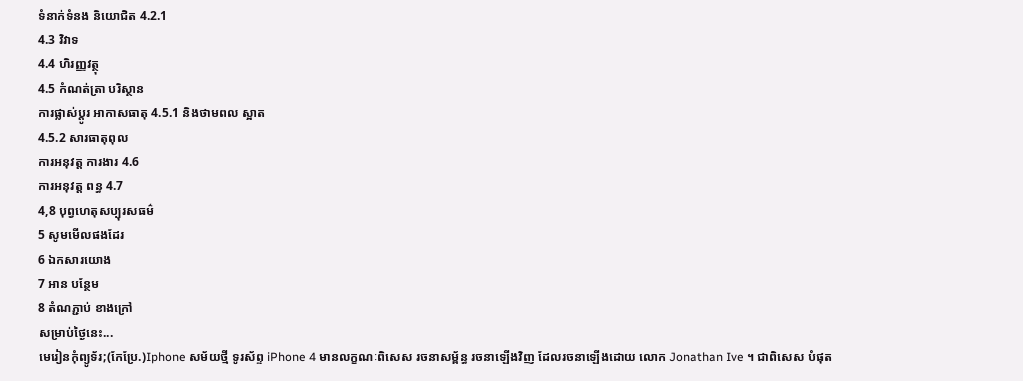ទំនាក់ទំនង និយោជិត 4.2.1
4.3 វិវាទ
4.4 ហិរញ្ញវត្ថុ
4.5 កំណត់ត្រា បរិស្ថាន
ការផ្លាស់ប្តូរ អាកាសធាតុ 4.5.1 និងថាមពល ស្អាត
4.5.2 សារធាតុពុល
ការអនុវត្ត ការងារ 4.6
ការអនុវត្ត ពន្ធ 4.7
4,8 បុព្វហេតុសប្បុរសធម៌
5 សូមមើលផងដែរ
6 ឯកសារយោង
7 អាន បន្ថែម
8 តំណភ្ជាប់ ខាងក្រៅ
សម្រាប់ថ្ងៃនេះ...
មេរៀនកុំព្យូទ័រ;(កែប្រែ.)Iphone សម័យថ្មី ទូរស័ព្ទ iPhone 4 មានលក្ខណៈពិសេស រចនាសម្ព័ន្ធ រចនាឡើងវិញ ដែលរចនាឡើងដោយ លោក Jonathan Ive ។ ជាពិសេស បំផុត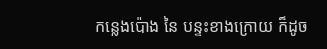កន្លេងប៉ោង នៃ បន្ទះខាងក្រោយ ក៏ដូច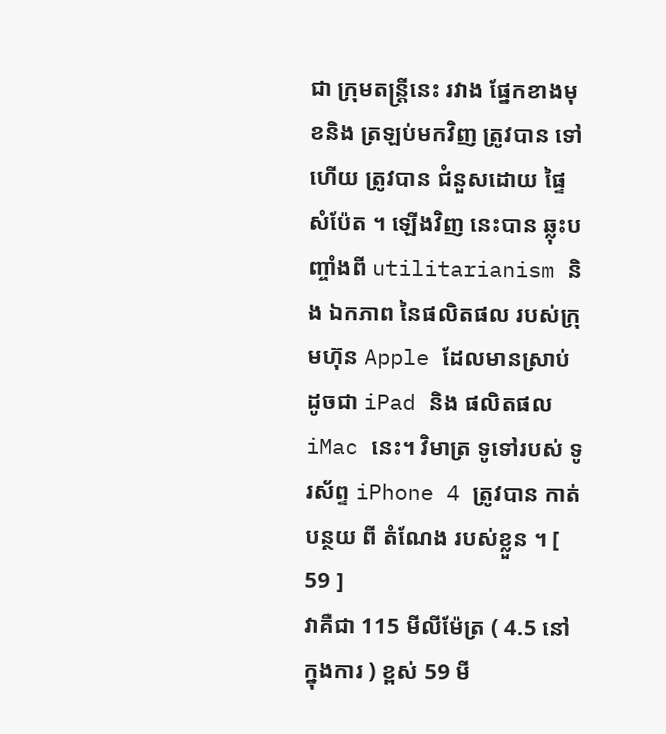ជា ក្រុមតន្រ្តីនេះ រវាង ផ្នែកខាងមុខនិង ត្រឡប់មកវិញ ត្រូវបាន ទៅហើយ ត្រូវបាន ជំនួសដោយ ផ្ទៃ សំប៉ែត ។ ឡើងវិញ នេះបាន ឆ្លុះបញ្ចាំងពី utilitarianism និង ឯកភាព នៃផលិតផល របស់ក្រុមហ៊ុន Apple ដែលមានស្រាប់ ដូចជា iPad និង ផលិតផល iMac នេះ។ វិមាត្រ ទូទៅរបស់ ទូរស័ព្ទ iPhone 4 ត្រូវបាន កាត់បន្ថយ ពី តំណែង របស់ខ្លួន ។ [ 59 ]
វាគឺជា 115 មីលីម៉ែត្រ ( 4.5 នៅក្នុងការ ) ខ្ពស់ 59 មី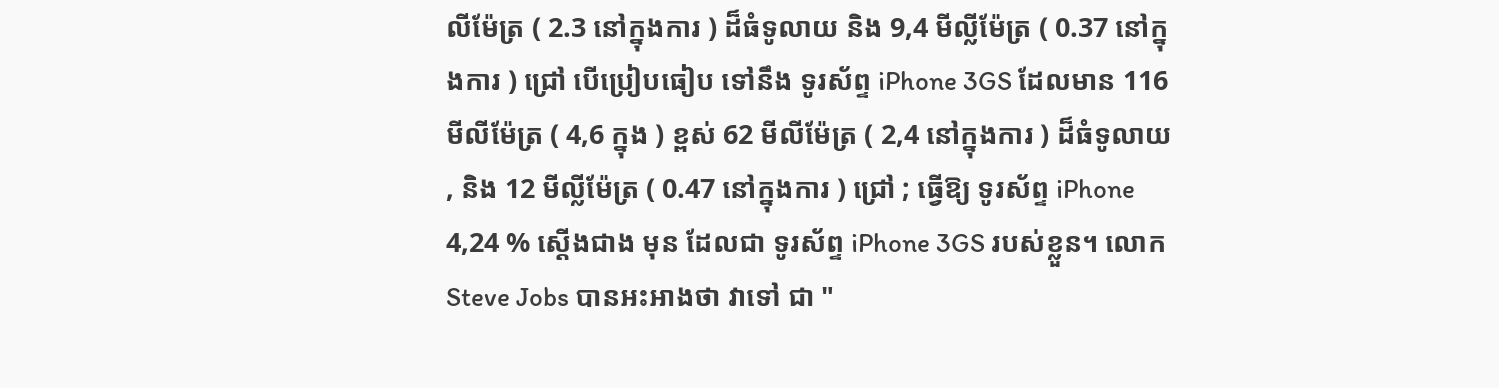លីម៉ែត្រ ( 2.3 នៅក្នុងការ ) ដ៏ធំទូលាយ និង 9,4 មីល្លីម៉ែត្រ ( 0.37 នៅក្នុងការ ) ជ្រៅ បើប្រៀបធៀប ទៅនឹង ទូរស័ព្ទ iPhone 3GS ដែលមាន 116 មីលីម៉ែត្រ ( 4,6 ក្នុង ) ខ្ពស់ 62 មីលីម៉ែត្រ ( 2,4 នៅក្នុងការ ) ដ៏ធំទូលាយ , និង 12 មីល្លីម៉ែត្រ ( 0.47 នៅក្នុងការ ) ជ្រៅ ; ធ្វើឱ្យ ទូរស័ព្ទ iPhone 4,24 % ស្តើងជាង មុន ដែលជា ទូរស័ព្ទ iPhone 3GS របស់ខ្លួន។ លោក Steve Jobs បានអះអាងថា វាទៅ ជា "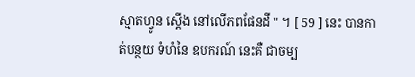ស្មាតហ្វូន ស្ដើង នៅលើភពផែនដី " ។ [ 59 ] នេះ បានកាត់បន្ថយ ទំហំនៃ ឧបករណ៍ នេះគឺ ជាចម្ប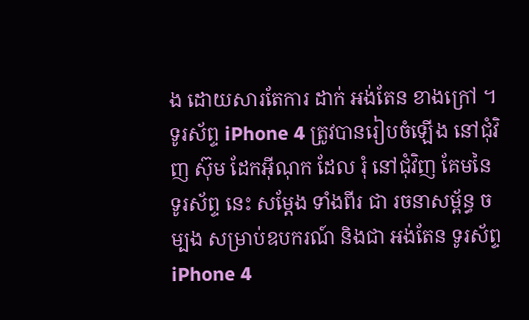ង ដោយសារតែការ ដាក់ អង់តែន ខាងក្រៅ ។
ទូរស័ព្ទ iPhone 4 ត្រូវបានរៀបចំឡើង នៅជុំវិញ ស៊ុម ដែកអ៊ីណុក ដែល រុំ នៅជុំវិញ គែមនៃ ទូរស័ព្ទ នេះ សម្ដែង ទាំងពីរ ជា រចនាសម្ព័ន្ធ ចម្បង សម្រាប់ឧបករណ៍ និងជា អង់តែន ទូរស័ព្ទ iPhone 4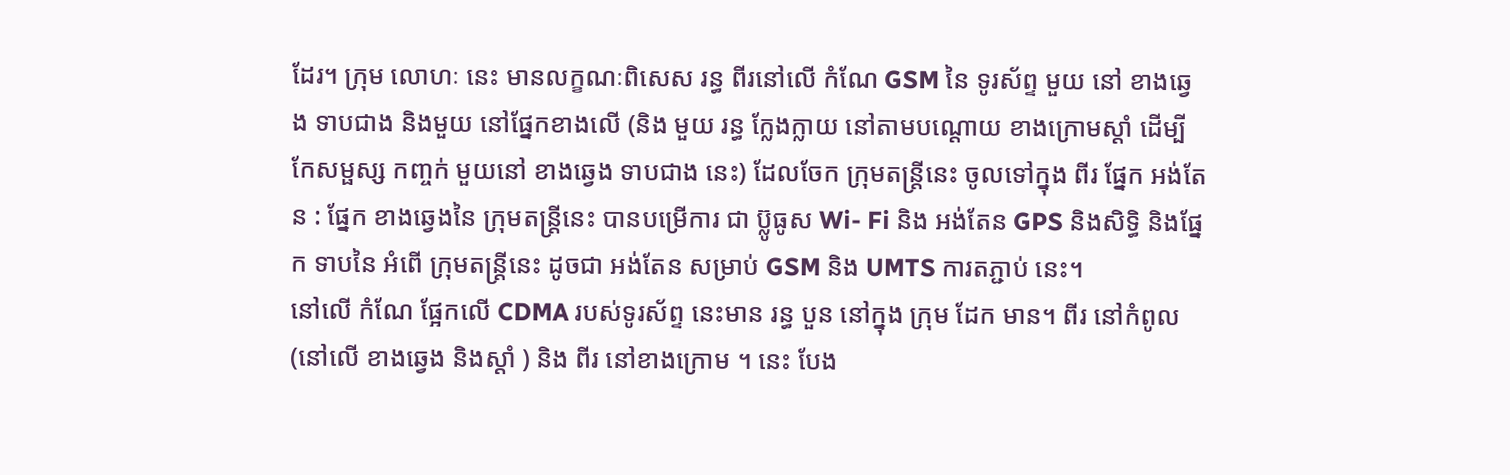ដែរ។ ក្រុម លោហៈ នេះ មានលក្ខណៈពិសេស រន្ធ ពីរនៅលើ កំណែ GSM នៃ ទូរស័ព្ទ មួយ នៅ ខាងឆ្វេង ទាបជាង និងមួយ នៅផ្នែកខាងលើ (និង មួយ រន្ធ ក្លែងក្លាយ នៅតាមបណ្តោយ ខាងក្រោមស្តាំ ដើម្បី កែសម្ផស្ស កញ្ចក់ មួយនៅ ខាងឆ្វេង ទាបជាង នេះ) ដែលចែក ក្រុមតន្រ្តីនេះ ចូលទៅក្នុង ពីរ ផ្នែក អង់តែន : ផ្នែក ខាងឆ្វេងនៃ ក្រុមតន្រ្តីនេះ បានបម្រើការ ជា ប៊្លូធូស Wi- Fi និង អង់តែន GPS និងសិទ្ធិ និងផ្នែក ទាបនៃ អំពើ ក្រុមតន្រ្តីនេះ ដូចជា អង់តែន សម្រាប់ GSM និង UMTS ការតភ្ជាប់ នេះ។
នៅលើ កំណែ ផ្អែកលើ CDMA របស់ទូរស័ព្ទ នេះមាន រន្ធ បួន នៅក្នុង ក្រុម ដែក មាន។ ពីរ នៅកំពូល (នៅលើ ខាងឆ្វេង និងស្ដាំ ) និង ពីរ នៅខាងក្រោម ។ នេះ បែង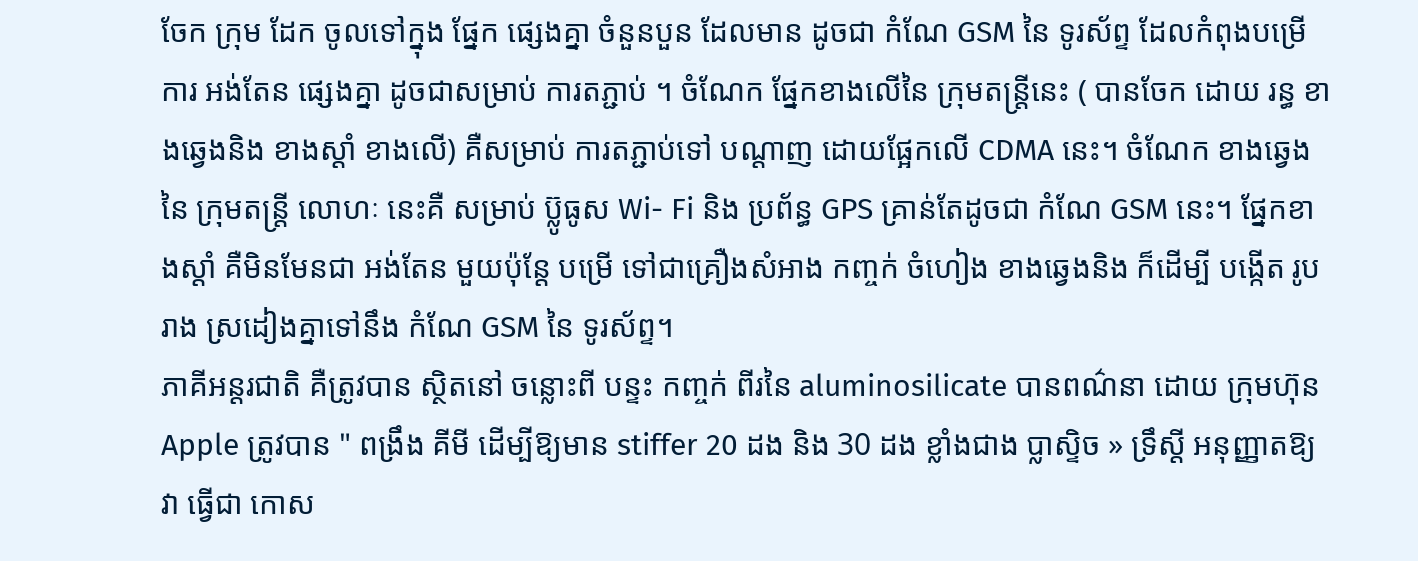ចែក ក្រុម ដែក ចូលទៅក្នុង ផ្នែក ផ្សេងគ្នា ចំនួនបួន ដែលមាន ដូចជា កំណែ GSM នៃ ទូរស័ព្ទ ដែលកំពុងបម្រើការ អង់តែន ផ្សេងគ្នា ដូចជាសម្រាប់ ការតភ្ជាប់ ។ ចំណែក ផ្នែកខាងលើនៃ ក្រុមតន្រ្តីនេះ ( បានចែក ដោយ រន្ធ ខាងឆ្វេងនិង ខាងស្តាំ ខាងលើ) គឺសម្រាប់ ការតភ្ជាប់ទៅ បណ្តាញ ដោយផ្អែកលើ CDMA នេះ។ ចំណែក ខាងឆ្វេងនៃ ក្រុមតន្រ្តី លោហៈ នេះគឺ សម្រាប់ ប៊្លូធូស Wi- Fi និង ប្រព័ន្ធ GPS គ្រាន់តែដូចជា កំណែ GSM នេះ។ ផ្នែកខាងស្ដាំ គឺមិនមែនជា អង់តែន មួយប៉ុន្តែ បម្រើ ទៅជាគ្រឿងសំអាង កញ្ចក់ ចំហៀង ខាងឆ្វេងនិង ក៏ដើម្បី បង្កើត រូបរាង ស្រដៀងគ្នាទៅនឹង កំណែ GSM នៃ ទូរស័ព្ទ។
ភាគីអន្តរជាតិ គឺត្រូវបាន ស្ថិតនៅ ចន្លោះពី បន្ទះ កញ្ចក់ ពីរនៃ aluminosilicate បានពណ៌នា ដោយ ក្រុមហ៊ុន Apple ត្រូវបាន " ពង្រឹង គីមី ដើម្បីឱ្យមាន stiffer 20 ដង និង 30 ដង ខ្លាំងជាង ប្លាស្ទិច » ទ្រឹស្តី អនុញ្ញាតឱ្យវា ធ្វើជា កោស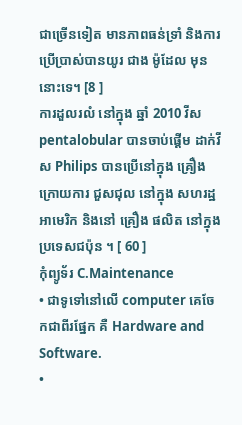ជាច្រើនទៀត មានភាពធន់ទ្រាំ និងការ ប្រើប្រាស់បានយូរ ជាង ម៉ូដែល មុន នោះទេ។ [8 ]
ការដួលរលំ នៅក្នុង ឆ្នាំ 2010 វីស pentalobular បានចាប់ផ្តើម ដាក់វីស Philips បានប្រើនៅក្នុង គ្រឿង ក្រោយការ ជួសជុល នៅក្នុង សហរដ្ឋអាមេរិក និងនៅ គ្រឿង ផលិត នៅក្នុងប្រទេសជប៉ុន ។ [ 60 ]
កុំព្យូទ័រ C.Maintenance
• ជាទូទៅនៅលើ computer គេចែកជាពីរផ្នែក គឺ Hardware and Software.
•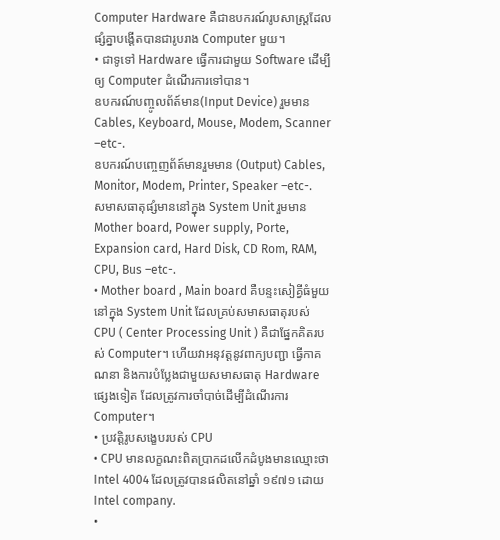Computer Hardware គឺជាឧបករណ៍រូបសាស្រ្ដដែលផ្សំគ្នាបងើ្ដតបានជារូបរាង Computer មួយ។
• ជាទូទៅ Hardware ធ្វើការជាមួយ Software ដើម្បីឲ្យ Computer ដំណើរការទៅបាន។
ឧបករណ៍បញ្ចូលព័ត៍មាន(Input Device) រួមមាន Cables, Keyboard, Mouse, Modem, Scanner –etc-.
ឧបករណ៍បញ្ចេញព័ត៍មានរួមមាន (Output) Cables, Monitor, Modem, Printer, Speaker –etc-.
សមាសធាតុផ្សំមាននៅក្នុង System Unit រួមមាន Mother board, Power supply, Porte, Expansion card, Hard Disk, CD Rom, RAM, CPU, Bus –etc-.
• Mother board , Main board គឺបន្ទះសៀគ្វីធំមួយ នៅក្នុង System Unit ដែលគ្រប់សមាសធាតុរបស់ CPU ( Center Processing Unit ) គឺជាផ្នែកគិតរបស់ Computer។ ហើយវាអនុវត្តនូវពាក្យបញ្ជា ធ្វើកាគណនា និងការបំប្លែងជាមួយសមាសធាតុ Hardware ផ្សេងទៀត ដែលត្រូវការចាំបាច់ដើម្បីដំណើរការ Computer។
• ប្រវត្តិរូបសងេ្ខបរបស់ CPU
• CPU មានលក្ខណះពិតប្រាកដលើកដំបូងមានឈ្មោះថា Intel 4004 ដែលត្រូវបានផលិតនៅឆ្នាំ ១៩៧១ ដោយ Intel company.
•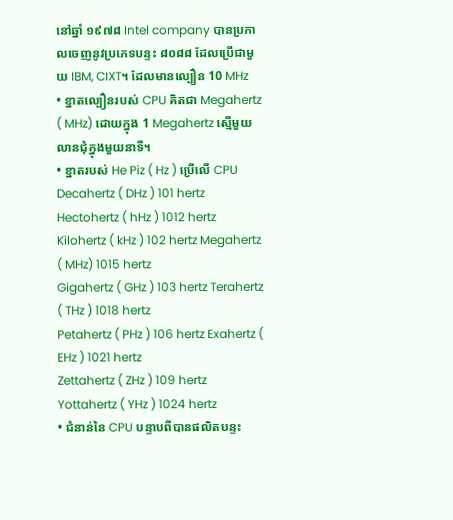នៅឆ្នាំ ១៩៧៨ Intel company បានប្រកាលចេញនូវប្រភេទបន្ទះ ៨០៨៨ ដែលប្រើជាមួយ IBM, CIXT។ ដែលមានល្បឿន 10 MHz
• ខ្នាតល្បឿនរបស់ CPU គិតជា Megahertz ( MHz) ដោយក្នុង 1 Megahertz ស្មើមួយលានជុំក្នុងមួយនាទី។
• ខ្នាតរបស់ He Piz ( Hz ) ប្រើលើ CPU
Decahertz ( DHz ) 101 hertz Hectohertz ( hHz ) 1012 hertz
Kilohertz ( kHz ) 102 hertz Megahertz ( MHz) 1015 hertz
Gigahertz ( GHz ) 103 hertz Terahertz ( THz ) 1018 hertz
Petahertz ( PHz ) 106 hertz Exahertz ( EHz ) 1021 hertz
Zettahertz ( ZHz ) 109 hertz Yottahertz ( YHz ) 1024 hertz
• ជំនាន់នៃ CPU បន្ទាបពីបានផលិតបន្ទះ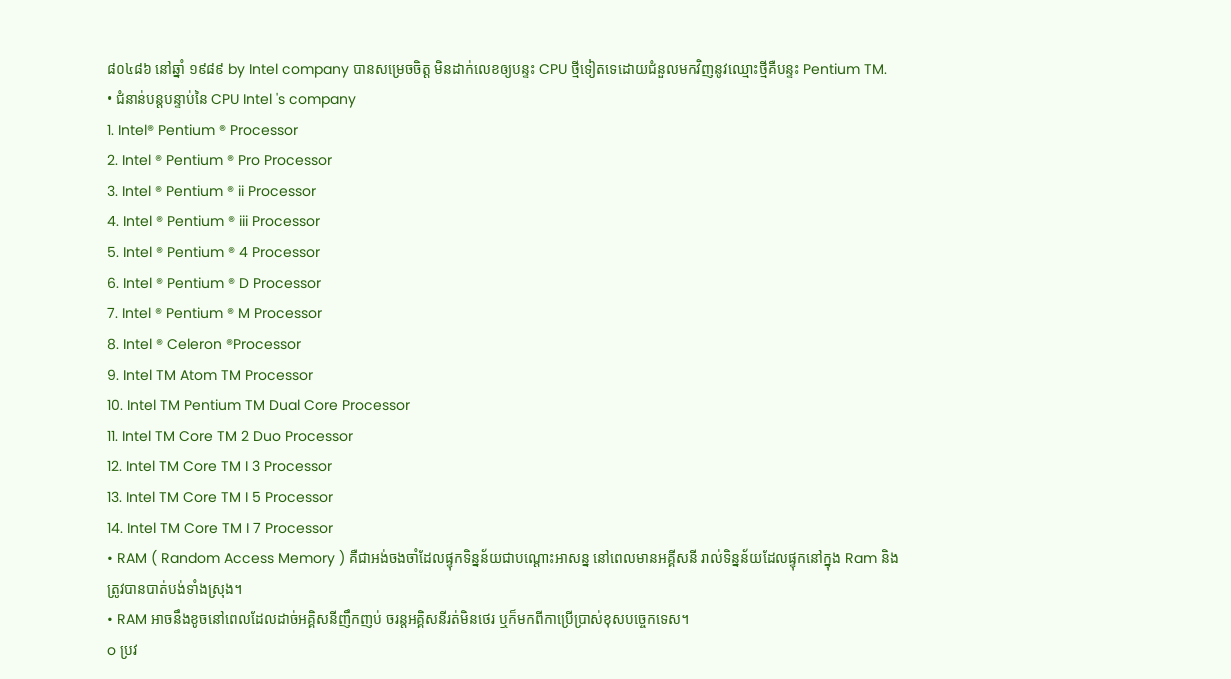៨០៤៨៦ នៅឆ្នាំ ១៩៨៩ by Intel company បានសម្រេចចិត្ត មិនដាក់លេខឲ្យបន្ទះ CPU ថ្មីទៀតទេដោយជំនួលមកវិញនូវឈ្មោះថ្មីគឺបន្ទះ Pentium TM.
• ជំនាន់បន្ដបន្ទាប់នៃ CPU Intel 's company
1. Intel® Pentium ® Processor
2. Intel ® Pentium ® Pro Processor
3. Intel ® Pentium ® ii Processor
4. Intel ® Pentium ® iii Processor
5. Intel ® Pentium ® 4 Processor
6. Intel ® Pentium ® D Processor
7. Intel ® Pentium ® M Processor
8. Intel ® Celeron ®Processor
9. Intel TM Atom TM Processor
10. Intel TM Pentium TM Dual Core Processor
11. Intel TM Core TM 2 Duo Processor
12. Intel TM Core TM I 3 Processor
13. Intel TM Core TM I 5 Processor
14. Intel TM Core TM I 7 Processor
• RAM ( Random Access Memory ) គឺជាអង់ចងចាំដែលផ្ទុកទិន្នន័យជាបណ្ដោះអាសន្ន នៅពេលមានអគី្គសនី រាល់ទិន្នន័យដែលផ្ទុកនៅក្នុង Ram និងត្រូវបានបាត់បង់ទាំងស្រុង។
• RAM អាចនឹងខូចនៅពេលដែលដាច់អគិ្គសនីញឹកញប់ ចរន្ដអគ្គិសនីរត់មិនថេរ ឬក៏មកពីកាប្រើប្រាស់ខុសបច្ចេកទេស។
o ប្រវ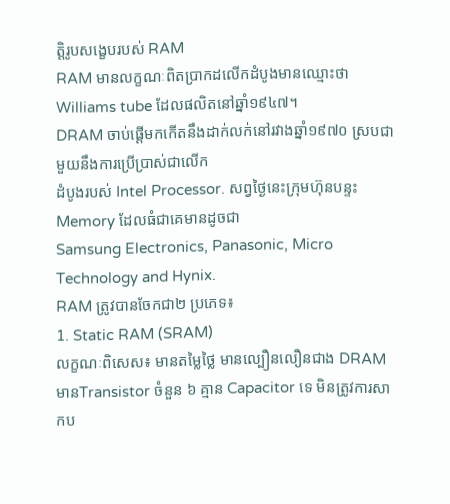ត្តិរូបសង្ខេបរបស់ RAM
RAM មានលក្ខណៈពិតប្រាកដលើកដំបូងមានឈ្មោះថា Williams tube ដែលផលិតនៅឆ្នាំ១៩៤៧។
DRAM ចាប់ផ្ដើមកកើតនឹងដាក់លក់នៅរវាងឆ្នាំ១៩៧០ ស្របជាមួយនឹងការប្រើប្រាស់ជាលើក
ដំបូងរបស់ Intel Processor. សព្វថ្ងៃនេះក្រុមហ៊ុនបន្ទះ Memory ដែលធំជាគេមានដូចជា
Samsung Electronics, Panasonic, Micro Technology and Hynix.
RAM ត្រូវបានចែកជា២ ប្រភេទ៖
1. Static RAM (SRAM)
លក្ខណៈពិសេស៖ មានតម្លៃថ្លៃ មានល្បឿនលឿនជាង DRAM
មានTransistor ចំនួន ៦ គ្មាន Capacitor ទេ មិនត្រូវការសាកប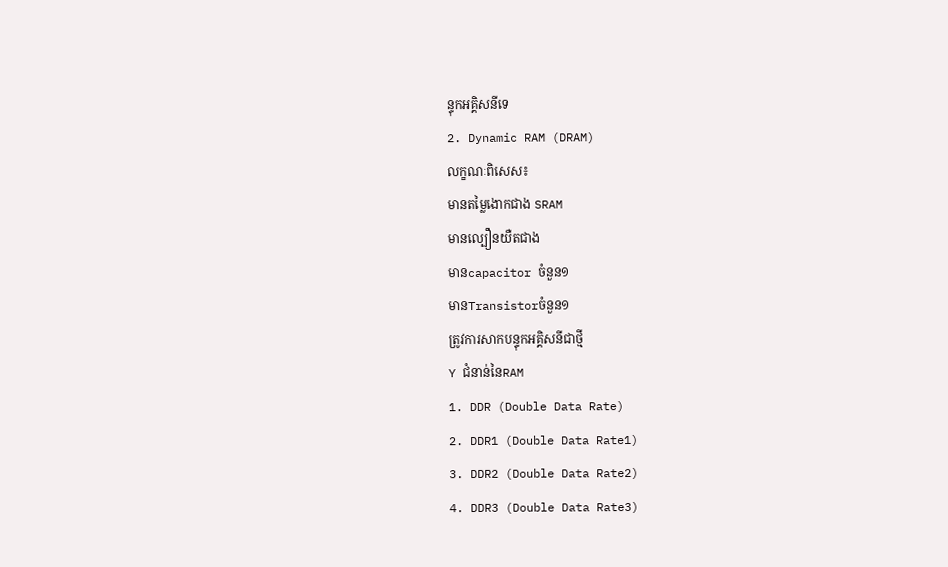ន្ទុកអគិ្គសនីទេ
2. Dynamic RAM (DRAM)
លក្ខណៈពិសេស៖
មានតម្លៃងោកជាង SRAM
មានល្បឿនយឺតជាង
មានcapacitor ចំនួន១
មានTransistorចំនួន១
ត្រូវការសាកបន្ទុកអគិ្គសនីជាថ្មី
Y ជំនាន់នៃRAM
1. DDR (Double Data Rate)
2. DDR1 (Double Data Rate1)
3. DDR2 (Double Data Rate2)
4. DDR3 (Double Data Rate3)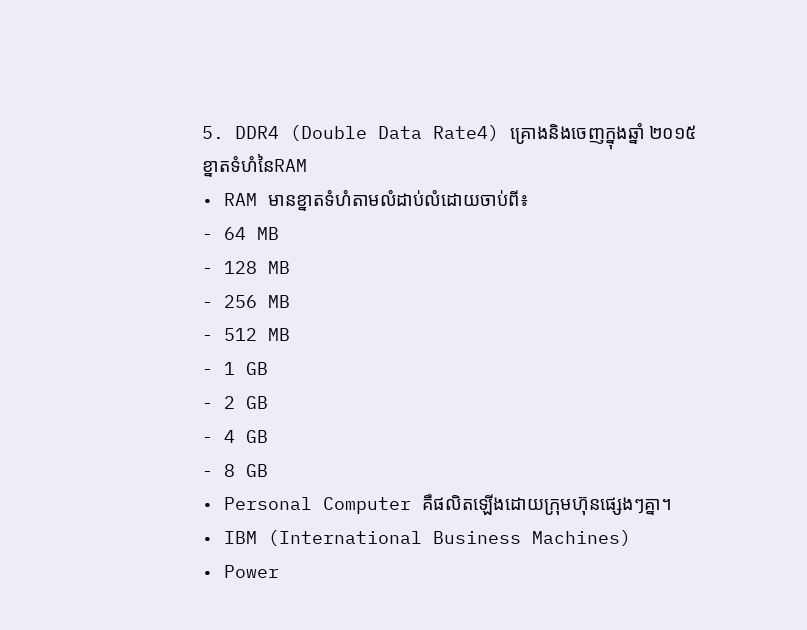5. DDR4 (Double Data Rate4) គ្រោងនិងចេញក្នុងឆ្នាំ ២០១៥
ខ្នាតទំហំនៃRAM
• RAM មានខ្នាតទំហំតាមលំដាប់លំដោយចាប់ពី៖
- 64 MB
- 128 MB
- 256 MB
- 512 MB
- 1 GB
- 2 GB
- 4 GB
- 8 GB
• Personal Computer គឺផលិតឡើងដោយក្រុមហ៊ុនផ្សេងៗគ្នា។
• IBM (International Business Machines)
• Power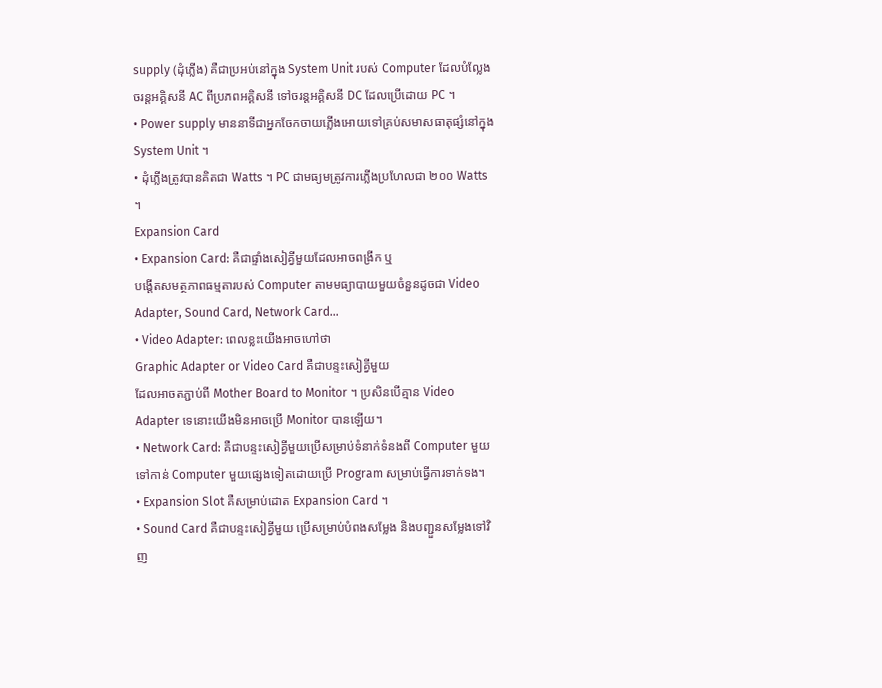supply (ដុំភ្លើង) គឺជាប្រអប់នៅក្នុង System Unit របស់ Computer ដែលបំល្លែងចរន្ដអគ្គិសនី AC ពីប្រភពអគ្គិសនី ទៅចរន្ដអគ្គិសនី DC ដែលប្រើដោយ PC ។
• Power supply មាននាទីជាអ្នកចែកចាយភ្លើងអោយទៅគ្រប់សមាសធាតុផ្សំនៅក្នុង System Unit ។
• ដុំភ្លើងត្រូវបានគិតជា Watts ។ PC ជាមធ្យមត្រូវការភ្លើងប្រហែលជា ២០០ Watts ។
Expansion Card
• Expansion Card: គឺជាផ្ទាំងសៀគ្វីមួយដែលអាចពង្រីក ឬ
បង្ដើតសមត្ថភាពធម្មតារបស់ Computer តាមមធ្យាបាយមួយចំនួនដូចជា Video Adapter, Sound Card, Network Card…
• Video Adapter: ពេលខ្លះយើងអាចហៅថា
Graphic Adapter or Video Card គឺជាបន្ទះសៀគ្វីមួយ
ដែលអាចតភ្ជាប់ពី Mother Board to Monitor ។ ប្រសិនបើគ្មាន Video Adapter ទេនោះយើងមិនអាចប្រើ Monitor បានឡើយ។
• Network Card: គឺជាបន្ទះសៀគ្វីមួយប្រើសម្រាប់ទំនាក់ទំនងពី Computer មួយ ទៅកាន់ Computer មួយផ្សេងទៀតដោយប្រើ Program សម្រាប់ធ្វើការទាក់ទង។
• Expansion Slot គឺសម្រាប់ដោត Expansion Card ។
• Sound Card គឺជាបន្ទះសៀគ្វីមួយ ប្រើសម្រាប់បំពងសម្លែង និងបញ្ជួនសម្លែងទៅវិញ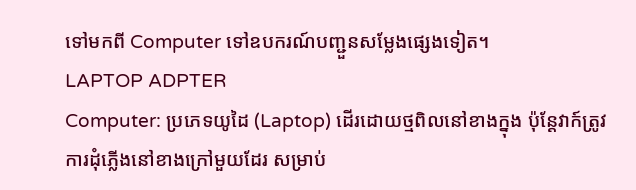ទៅមកពី Computer ទៅឧបករណ៍បញ្ជួនសម្លែងផ្សេងទៀត។
LAPTOP ADPTER
Computer: ប្រភេទយូដៃ (Laptop) ដើរដោយថ្មពិលនៅខាងក្នុង ប៉ុន្ដែវាក៍ត្រូវការដុំភ្លើងនៅខាងក្រៅមួយដែរ សម្រាប់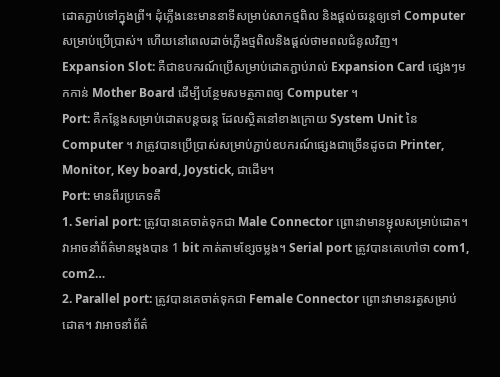ដោតភ្ជាប់ទៅក្នុងព្រី។ ដុំភ្លើងនេះមាននាទីសម្រាប់សាកថ្មពិល និងផ្ដល់ចរន្ដឲ្យទៅ Computer សម្រាប់ប្រើប្រាស់។ ហើយនៅពេលដាច់ភ្លើងថ្មពិលនិងផ្ដល់ថាមពលជំនូលវិញ។
Expansion Slot: គឺជាឧបករណ៍ប្រើសម្រាប់ដោតភ្ជាប់រាល់ Expansion Card ផ្សេងៗមកកាន់ Mother Board ដើម្បីបន្ថែមសមត្ថភាពឲ្យ Computer ។
Port: គឺកន្លែងសម្រាប់ដោតបន្ដចរន្ដ ដែលសិ្ថតនៅខាងក្រោយ System Unit នៃ Computer ។ វាត្រូវបានប្រើប្រាស់សម្រាប់ភ្ជាប់ឧបករណ៍ផ្សេងជាច្រើនដូចជា Printer, Monitor, Key board, Joystick, ជាដើម។
Port: មានពីរប្រភេទគឺ
1. Serial port: ត្រូវបានគេចាត់ទុកជា Male Connector ព្រោះវាមានម្ជុលសម្រាប់ដោត។ វាអាចនាំព័ត៌មានម្ដងបាន 1 bit កាត់តាមខ្សែចម្លង។ Serial port ត្រូវបានគេហៅថា com1, com2…
2. Parallel port: ត្រូវបានគេចាត់ទុកជា Female Connector ព្រោះវាមានរត្ធសម្រាប់ដោត។ វាអាចនាំព័ត៌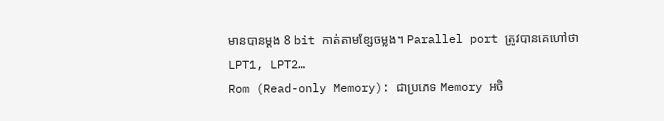មានបានម្ដង 8 bit កាត់តាមខ្សែចម្លង។ Parallel port ត្រូវបានគេហៅថា LPT1, LPT2…
Rom (Read-only Memory): ជាប្រភេទ Memory អចិ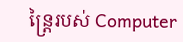ន្រ្ដៃរបស់ Computer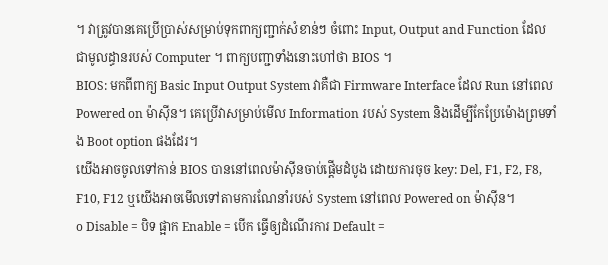។ វាត្រូវបានគេប្រើប្រាស់សម្រាប់ទុកពាក្យញ្ជាក់សំខាន់ៗ ចំពោះ Input, Output and Function ដែលជាមូលដ្ធានរបស់ Computer ។ ពាក្យបញ្ជាទាំងនោះហៅថា BIOS ។
BIOS: មកពីពាក្យ Basic Input Output System វាគឺជា Firmware Interface ដែល Run នៅពេល Powered on ម៉ាស៊ីន។ គេប្រើវាសម្រាប់មើល Information របស់ System និងដើម្បីកែប្រែម៉ោងព្រមទាំង Boot option ផងដែរ។
យើងអាចចូលទៅកាន់ BIOS បាននៅពេលម៉ាស៊ីនចាប់ផ្ដើមដំបូង ដោយការចុច key: Del, F1, F2, F8, F10, F12 ឬយើងអាចមើលទៅតាមការណែនាំរបស់ System នៅពេល Powered on ម៉ាស៊ីន។
o Disable = បិទ ផ្អាក Enable = បើក ធ្វើឲ្យដំណើរការ Default =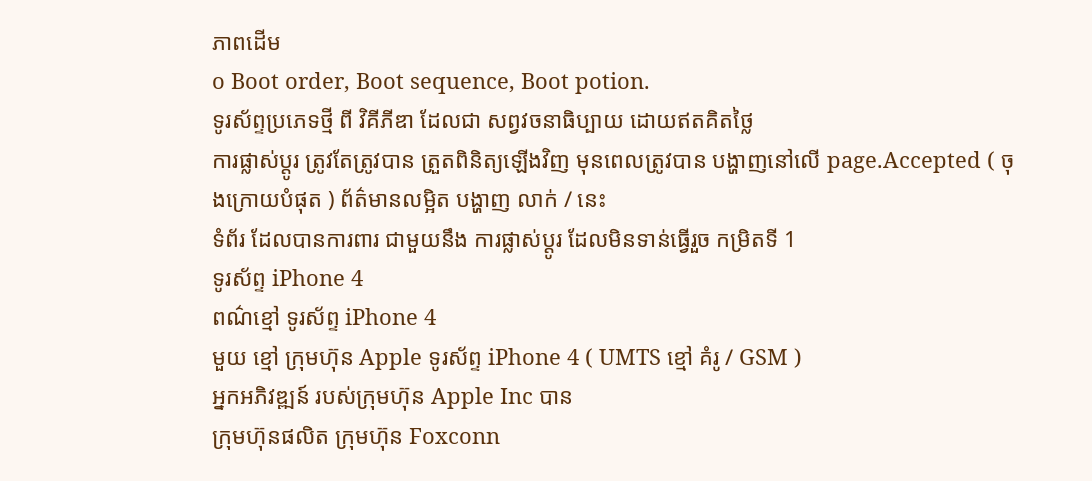ភាពដើម
o Boot order, Boot sequence, Boot potion.
ទូរស័ព្ទប្រភេទថ្មី ពី វិគីភីឌា ដែលជា សព្វវចនាធិប្បាយ ដោយឥតគិតថ្លៃ
ការផ្លាស់ប្តូរ ត្រូវតែត្រូវបាន ត្រួតពិនិត្យឡើងវិញ មុនពេលត្រូវបាន បង្ហាញនៅលើ page.Accepted ( ចុងក្រោយបំផុត ) ព័ត៌មានលម្អិត បង្ហាញ លាក់ / នេះ
ទំព័រ ដែលបានការពារ ជាមួយនឹង ការផ្លាស់ប្តូរ ដែលមិនទាន់ធ្វើរួច កម្រិតទី 1
ទូរស័ព្ទ iPhone 4
ពណ៌ខ្មៅ ទូរស័ព្ទ iPhone 4
មួយ ខ្មៅ ក្រុមហ៊ុន Apple ទូរស័ព្ទ iPhone 4 ( UMTS ខ្មៅ គំរូ / GSM )
អ្នកអភិវឌ្ឍន៍ របស់ក្រុមហ៊ុន Apple Inc បាន
ក្រុមហ៊ុនផលិត ក្រុមហ៊ុន Foxconn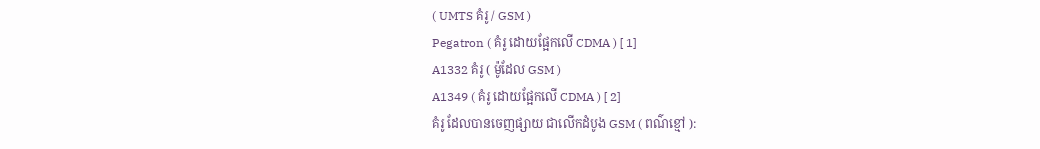( UMTS គំរូ / GSM )
Pegatron ( គំរូ ដោយផ្អែកលើ CDMA ) [ 1]
A1332 គំរូ ( ម៉ូដែល GSM )
A1349 ( គំរូ ដោយផ្អែកលើ CDMA ) [ 2]
គំរូ ដែលបានចេញផ្សាយ ជាលើកដំបូង GSM ( ពណ៌ខ្មៅ ):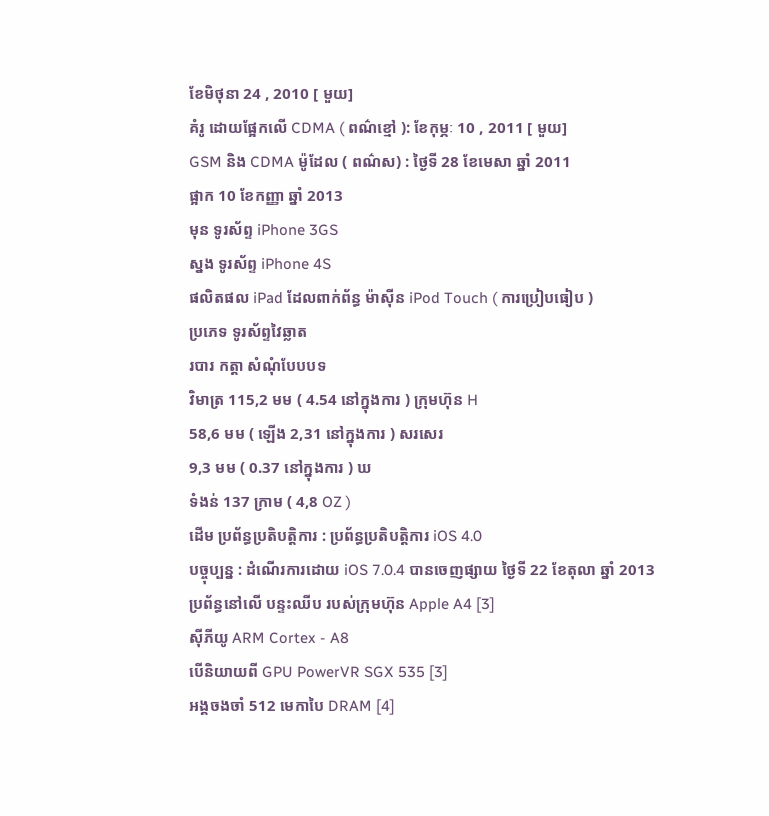ខែមិថុនា 24 , 2010 [ មួយ]
គំរូ ដោយផ្អែកលើ CDMA ( ពណ៌ខ្មៅ ): ខែកុម្ភៈ 10 , 2011 [ មួយ]
GSM និង CDMA ម៉ូដែល ( ពណ៌ស) : ថ្ងៃទី 28 ខែមេសា ឆ្នាំ 2011
ផ្អាក 10 ខែកញ្ញា ឆ្នាំ 2013
មុន ទូរស័ព្ទ iPhone 3GS
ស្នង ទូរស័ព្ទ iPhone 4S
ផលិតផល iPad ដែលពាក់ព័ន្ធ ម៉ាស៊ីន iPod Touch ( ការប្រៀបធៀប )
ប្រភេទ ទូរស័ព្ទវៃឆ្លាត
របារ កត្តា សំណុំបែបបទ
វិមាត្រ 115,2 មម ( 4.54 នៅក្នុងការ ) ក្រុមហ៊ុន H
58,6 មម ( ឡើង 2,31 នៅក្នុងការ ) សរសេរ
9,3 មម ( 0.37 នៅក្នុងការ ) ឃ
ទំងន់ 137 ក្រាម ( 4,8 OZ )
ដើម ប្រព័ន្ធប្រតិបត្តិការ : ប្រព័ន្ធប្រតិបត្តិការ iOS 4.0
បច្ចុប្បន្ន : ដំណើរការដោយ iOS 7.0.4 បានចេញផ្សាយ ថ្ងៃទី 22 ខែតុលា ឆ្នាំ 2013
ប្រព័ន្ធនៅលើ បន្ទះឈីប របស់ក្រុមហ៊ុន Apple A4 [3]
ស៊ីភីយូ ARM Cortex - A8
បើនិយាយពី GPU PowerVR SGX 535 [3]
អង្គចងចាំ 512 មេកាបៃ DRAM [4]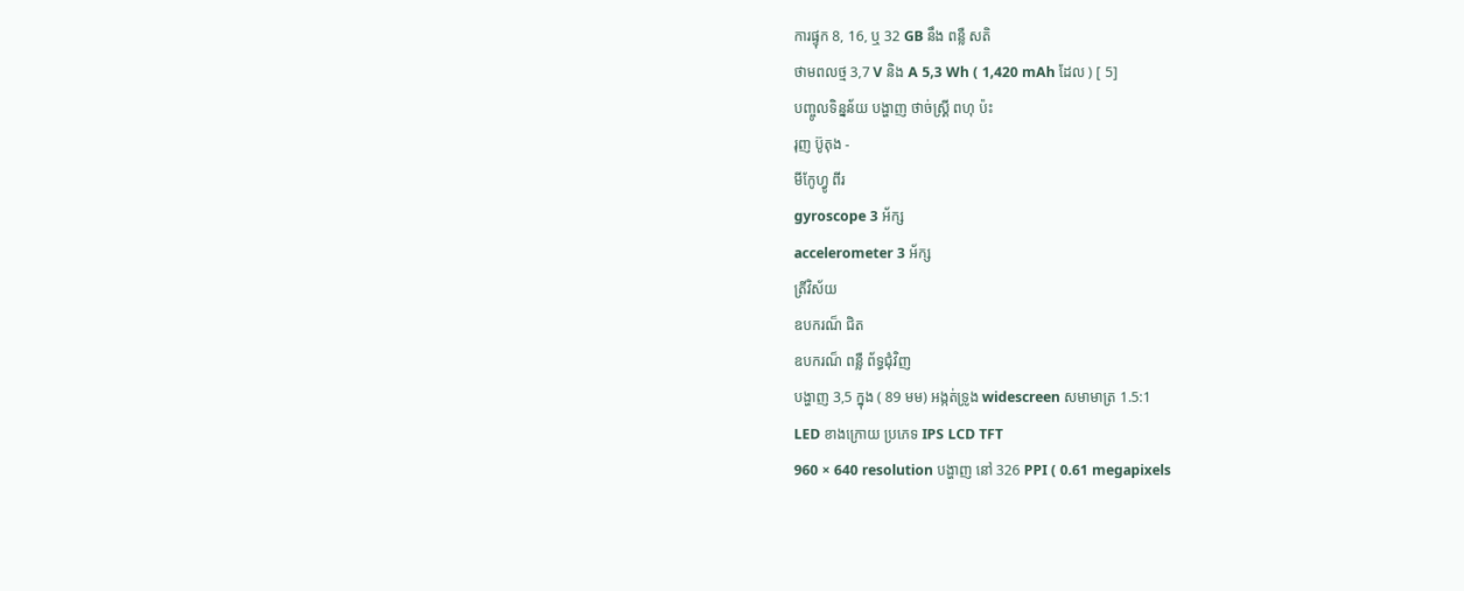ការផ្ទុក 8, 16, ឬ 32 GB នឹង ពន្លឺ សតិ
ថាមពលថ្ម 3,7 V និង A 5,3 Wh ( 1,420 mAh ដែល ) [ 5]
បញ្ចូលទិន្នន័យ បង្ហាញ ថាច់ស្គ្រី ពហុ ប៉ះ
រុញ ប៊ូតុង -
មីកែូហ្វូ ពីរ
gyroscope 3 អ័ក្ស
accelerometer 3 អ័ក្ស
ត្រីវិស័យ
ឧបករណ៏ ជិត
ឧបករណ៏ ពន្លឺ ព័ទ្ធជុំវិញ
បង្ហាញ 3,5 ក្នុង ( 89 មម) អង្កត់ទ្រូង widescreen សមាមាត្រ 1.5:1
LED ខាងក្រោយ ប្រភេទ IPS LCD TFT
960 × 640 resolution បង្ហាញ នៅ 326 PPI ( 0.61 megapixels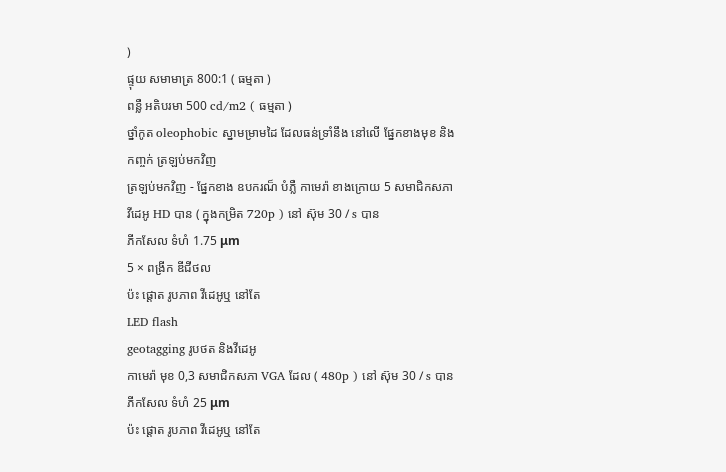)
ផ្ទុយ សមាមាត្រ 800:1 ( ធម្មតា )
ពន្លឺ អតិបរមា 500 cd/m2 ( ធម្មតា )
ថ្នាំកូត oleophobic ស្នាមម្រាមដៃ ដែលធន់ទ្រាំនឹង នៅលើ ផ្នែកខាងមុខ និងកញ្ចក់ ត្រឡប់មកវិញ
ត្រឡប់មកវិញ - ផ្នែកខាង ឧបករណ៏ បំភ្លឺ កាមេរ៉ា ខាងក្រោយ 5 សមាជិកសភា
វីដេអូ HD បាន ( ក្នុងកម្រិត 720p ) នៅ ស៊ុម 30 / s បាន
ភីកសែល ទំហំ 1.75 μm
5 × ពង្រីក ឌីជីថល
ប៉ះ ផ្តោត រូបភាព វីដេអូឬ នៅតែ
LED flash
geotagging រូបថត និងវីដេអូ
កាមេរ៉ា មុខ 0,3 សមាជិកសភា VGA ដែល ( 480p ) នៅ ស៊ុម 30 / s បាន
ភីកសែល ទំហំ 25 μm
ប៉ះ ផ្តោត រូបភាព វីដេអូឬ នៅតែ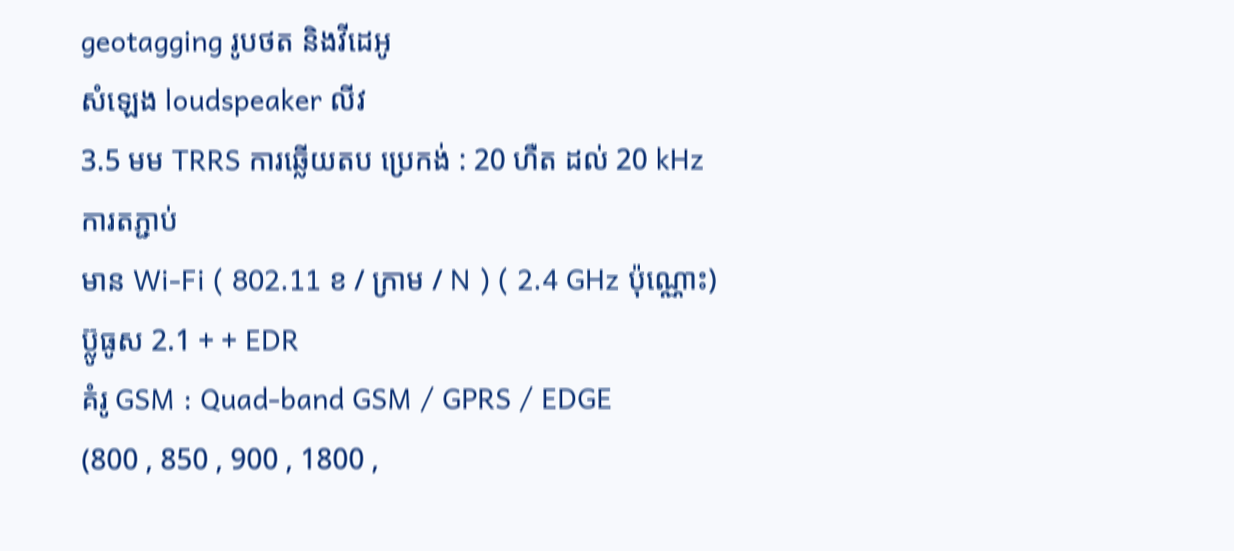geotagging រូបថត និងវីដេអូ
សំឡេង loudspeaker លីវ
3.5 មម TRRS ការឆ្លើយតប ប្រេកង់ : 20 ហឺត ដល់ 20 kHz
ការតភ្ជាប់
មាន Wi-Fi ( 802.11 ខ / ក្រាម / N ) ( 2.4 GHz ប៉ុណ្ណោះ)
ប៊្លូធូស 2.1 + + EDR
គំរូ GSM : Quad-band GSM / GPRS / EDGE
(800 , 850 , 900 , 1800 ,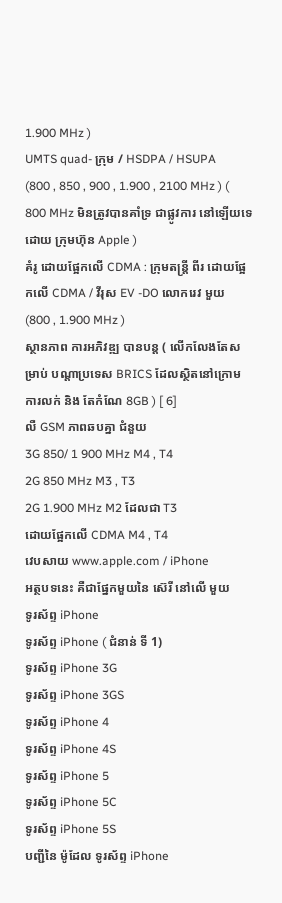1.900 MHz )
UMTS quad- ក្រុម / HSDPA / HSUPA
(800 , 850 , 900 , 1.900 , 2100 MHz ) ( 800 MHz មិនត្រូវបានគាំទ្រ ជាផ្លូវការ នៅឡើយទេ ដោយ ក្រុមហ៊ុន Apple )
គំរូ ដោយផ្អែកលើ CDMA : ក្រុមតន្ត្រី ពីរ ដោយផ្អែកលើ CDMA / វីរុស EV -DO លោករេវ មួយ (800 , 1.900 MHz )
ស្ថានភាព ការអភិវឌ្ឍ បានបន្ត ( លើកលែងតែសម្រាប់ បណ្តាប្រទេស BRICS ដែលស្ថិតនៅក្រោម ការលក់ និង តែកំណែ 8GB ) [ 6]
លឺ GSM ភាពឆបគ្នា ជំនួយ
3G 850/ 1 900 MHz M4 , T4
2G 850 MHz M3 , T3
2G 1.900 MHz M2 ដែលជា T3
ដោយផ្អែកលើ CDMA M4 , T4
វេបសាយ www.apple.com / iPhone
អត្ថបទនេះ គឺជាផ្នែកមួយនៃ ស៊េរី នៅលើ មួយ
ទូរស័ព្ទ iPhone
ទូរស័ព្ទ iPhone ( ជំនាន់ ទី 1)
ទូរស័ព្ទ iPhone 3G
ទូរស័ព្ទ iPhone 3GS
ទូរស័ព្ទ iPhone 4
ទូរស័ព្ទ iPhone 4S
ទូរស័ព្ទ iPhone 5
ទូរស័ព្ទ iPhone 5C
ទូរស័ព្ទ iPhone 5S
បញ្ជីនៃ ម៉ូដែល ទូរស័ព្ទ iPhone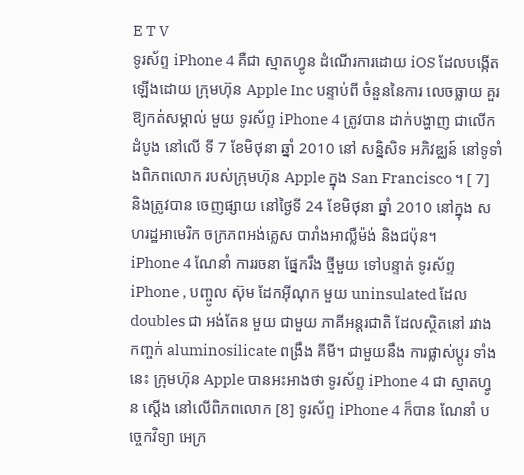E T V
ទូរស័ព្ទ iPhone 4 គឺជា ស្មាតហ្វូន ដំណើរការដោយ iOS ដែលបង្កើតឡើងដោយ ក្រុមហ៊ុន Apple Inc បន្ទាប់ពី ចំនួននៃការ លេចធ្លាយ គួរឱ្យកត់សម្គាល់ មួយ ទូរស័ព្ទ iPhone 4 ត្រូវបាន ដាក់បង្ហាញ ជាលើកដំបូង នៅលើ ទី 7 ខែមិថុនា ឆ្នាំ 2010 នៅ សន្និសិទ អភិវឌ្ឈន៍ នៅទូទាំងពិភពលោក របស់ក្រុមហ៊ុន Apple ក្នុង San Francisco ។ [ 7] និងត្រូវបាន ចេញផ្សាយ នៅថ្ងៃទី 24 ខែមិថុនា ឆ្នាំ 2010 នៅក្នុង សហរដ្ឋអាមេរិក ចក្រភពអង់គ្លេស បារាំងអាល្លឺម៉ង់ និងជប៉ុន។
iPhone 4 ណែនាំ ការរចនា ផ្នែករឹង ថ្មីមួយ ទៅបន្ទាត់ ទូរស័ព្ទ iPhone , បញ្ចូល ស៊ុម ដែកអ៊ីណុក មួយ uninsulated ដែល doubles ជា អង់តែន មួយ ជាមួយ ភាគីអន្តរជាតិ ដែលស្ថិតនៅ រវាង កញ្ចក់ aluminosilicate ពង្រឹង គីមី។ ជាមួយនឹង ការផ្លាស់ប្តូរ ទាំងនេះ ក្រុមហ៊ុន Apple បានអះអាងថា ទូរស័ព្ទ iPhone 4 ជា ស្មាតហ្វូន ស្ដើង នៅលើពិភពលោក [8] ទូរស័ព្ទ iPhone 4 ក៏បាន ណែនាំ បច្ចេកវិទ្យា អេក្រ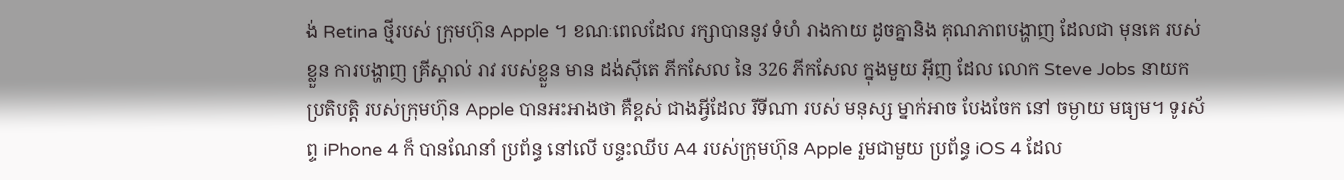ង់ Retina ថ្មីរបស់ ក្រុមហ៊ុន Apple ។ ខណៈពេលដែល រក្សាបាននូវ ទំហំ រាងកាយ ដូចគ្នានិង គុណភាពបង្ហាញ ដែលជា មុនគេ របស់ខ្លួន ការបង្ហាញ គ្រីស្តាល់ រាវ របស់ខ្លួន មាន ដង់ស៊ីតេ ភីកសែល នៃ 326 ភីកសែល ក្នុងមួយ អ៊ីញ ដែល លោក Steve Jobs នាយកប្រតិបត្តិ របស់ក្រុមហ៊ុន Apple បានអះអាងថា គឺខ្ពស់ ជាងអ្វីដែល រីទីណា របស់ មនុស្ស ម្នាក់អាច បែងចែក នៅ ចម្ងាយ មធ្យម។ ទូរស័ព្ទ iPhone 4 ក៏ បានណែនាំ ប្រព័ន្ធ នៅលើ បន្ទះឈីប A4 របស់ក្រុមហ៊ុន Apple រួមជាមួយ ប្រព័ន្ធ iOS 4 ដែល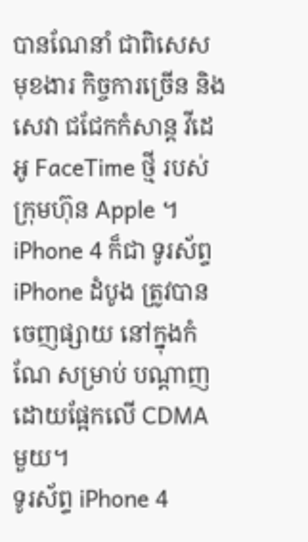បានណែនាំ ជាពិសេស មុខងារ កិច្ចការច្រើន និងសេវា ជជែកកំសាន្ត វីដេអូ FaceTime ថ្មី របស់ក្រុមហ៊ុន Apple ។ iPhone 4 ក៏ជា ទូរស័ព្ទ iPhone ដំបូង ត្រូវបាន ចេញផ្សាយ នៅក្នុងកំណែ សម្រាប់ បណ្តាញ ដោយផ្អែកលើ CDMA មួយ។
ទូរស័ព្ទ iPhone 4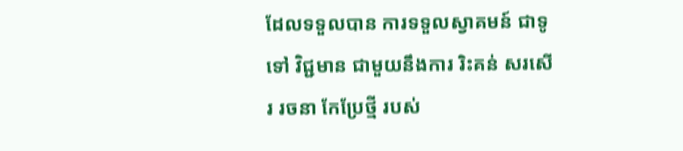ដែលទទួលបាន ការទទួលស្វាគមន៍ ជាទូទៅ វិជ្ជមាន ជាមួយនឹងការ រិះគន់ សរសើរ រចនា កែប្រែថ្មី របស់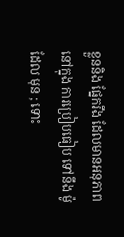ខ្លួននិង ផ្នែករឹង ដែលមានអនុភាព នៅក្នុង ការប្រៀបធៀប ទៅនឹង ម៉ូដែល មុន ; ទោះ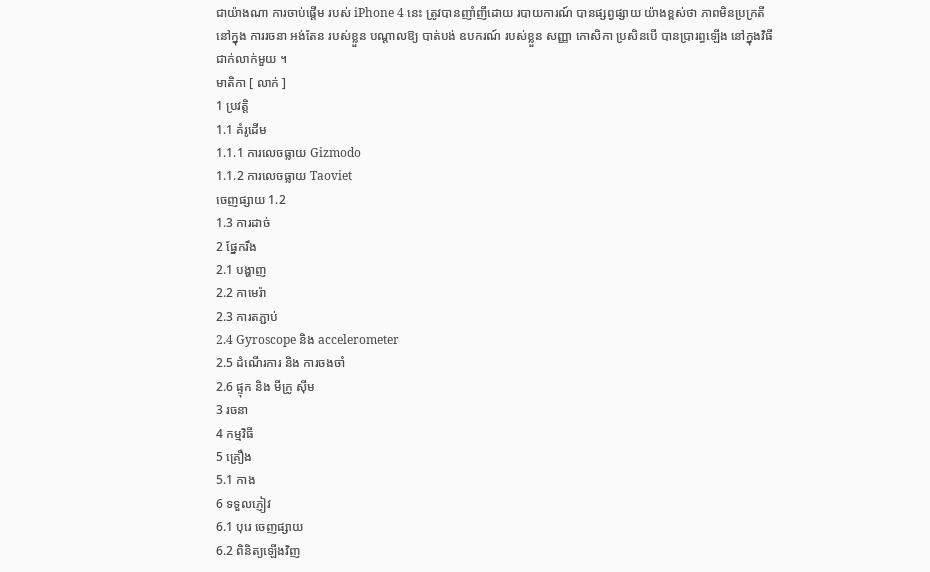ជាយ៉ាងណា ការចាប់ផ្តើម របស់ iPhone 4 នេះ ត្រូវបានញាំញីដោយ របាយការណ៍ បានផ្សព្វផ្សាយ យ៉ាងខ្ពស់ថា ភាពមិនប្រក្រតី នៅក្នុង ការរចនា អង់តែន របស់ខ្លួន បណ្តាលឱ្យ បាត់បង់ ឧបករណ៍ របស់ខ្លួន សញ្ញា កោសិកា ប្រសិនបើ បានប្រារព្ធឡើង នៅក្នុងវិធី ជាក់លាក់មួយ ។
មាតិកា [ លាក់ ]
1 ប្រវត្តិ
1.1 គំរូដើម
1.1.1 ការលេចធ្លាយ Gizmodo
1.1.2 ការលេចធ្លាយ Taoviet
ចេញផ្សាយ 1.2
1.3 ការដាច់
2 ផ្នែករឹង
2.1 បង្ហាញ
2.2 កាមេរ៉ា
2.3 ការតភ្ជាប់
2.4 Gyroscope និង accelerometer
2.5 ដំណើរការ និង ការចងចាំ
2.6 ផ្ទុក និង មីក្រូ ស៊ីម
3 រចនា
4 កម្មវិធី
5 គ្រឿង
5.1 កាង
6 ទទួលភ្ញៀវ
6.1 បុរេ ចេញផ្សាយ
6.2 ពិនិត្យឡើងវិញ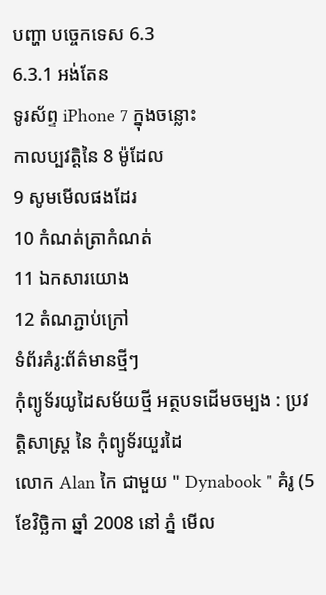បញ្ហា បច្ចេកទេស 6.3
6.3.1 អង់តែន
ទូរស័ព្ទ iPhone 7 ក្នុងចន្លោះ
កាលប្បវត្តិនៃ 8 ម៉ូដែល
9 សូមមើលផងដែរ
10 កំណត់ត្រាកំណត់
11 ឯកសារយោង
12 តំណភ្ជាប់ក្រៅ
ទំព័រគំរូ:ព័ត៌មានថ្មីៗ
កុំព្យូទ័រយូដៃសម័យថ្មី អត្ថបទដើមចម្បង : ប្រវត្តិសាស្ត្រ នៃ កុំព្យូទ័រយួរដៃ
លោក Alan កៃ ជាមួយ " Dynabook " គំរូ (5 ខែវិច្ឆិកា ឆ្នាំ 2008 នៅ ភ្នំ មើល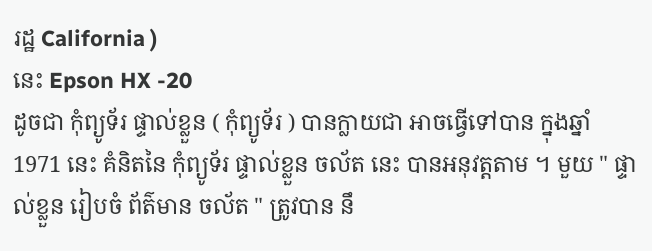រដ្ឋ California )
នេះ Epson HX -20
ដូចជា កុំព្យូទ័រ ផ្ទាល់ខ្លួន ( កុំព្យូទ័រ ) បានក្លាយជា អាចធ្វើទៅបាន ក្នុងឆ្នាំ 1971 នេះ គំនិតនៃ កុំព្យូទ័រ ផ្ទាល់ខ្លួន ចល័ត នេះ បានអនុវត្តតាម ។ មួយ " ផ្ទាល់ខ្លួន រៀបចំ ព័ត៌មាន ចល័ត " ត្រូវបាន នឹ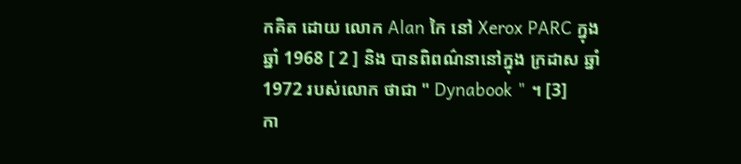កគិត ដោយ លោក Alan កៃ នៅ Xerox PARC ក្នុងឆ្នាំ 1968 [ 2 ] និង បានពិពណ៌នានៅក្នុង ក្រដាស ឆ្នាំ 1972 របស់លោក ថាជា " Dynabook " ។ [3]
កា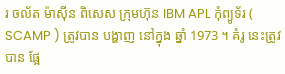រ ចល័ត ម៉ាស៊ីន ពិសេស ក្រុមហ៊ុន IBM APL កុំព្យូទ័រ ( SCAMP ) ត្រូវបាន បង្ហាញ នៅក្នុង ឆ្នាំ 1973 ។ គំរូ នេះត្រូវបាន ផ្អែ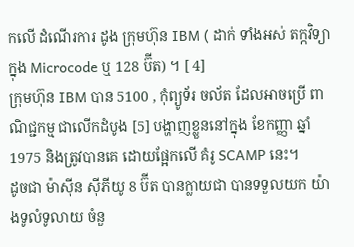កលើ ដំណើរការ ដូង ក្រុមហ៊ុន IBM ( ដាក់ ទាំងអស់ តក្កវិទ្យា ក្នុង Microcode ឬ 128 ប៊ីត) ។ [ 4]
ក្រុមហ៊ុន IBM បាន 5100 , កុំព្យូទ័រ ចល័ត ដែលអាចប្រើ ពាណិជ្ជកម្ម ជាលើកដំបូង [5] បង្ហាញខ្លួននៅក្នុង ខែកញ្ញា ឆ្នាំ 1975 និងត្រូវបានគេ ដោយផ្អែកលើ គំរូ SCAMP នេះ។
ដូចជា ម៉ាស៊ីន ស៊ីភីយូ 8 ប៊ីត បានក្លាយជា បានទទួលយក យ៉ាងទូលំទូលាយ ចំនួ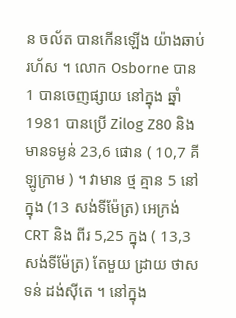ន ចល័ត បានកើនឡើង យ៉ាងឆាប់រហ័ស ។ លោក Osborne បាន 1 បានចេញផ្សាយ នៅក្នុង ឆ្នាំ 1981 បានប្រើ Zilog Z80 និង មានទម្ងន់ 23,6 ផោន ( 10,7 គីឡូក្រាម ) ។ វាមាន ថ្ម គ្មាន 5 នៅក្នុង (13 សង់ទីម៉ែត្រ) អេក្រង់ CRT និង ពីរ 5,25 ក្នុង ( 13,3 សង់ទីម៉ែត្រ) តែមួយ ដ្រាយ ថាសទន់ ដង់ស៊ីតេ ។ នៅក្នុង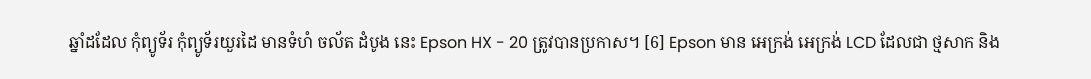ឆ្នាំដដែល កុំព្យូទ័រ កុំព្យូទ័រយួរដៃ មានទំហំ ចល័ត ដំបូង នេះ Epson HX - 20 ត្រូវបានប្រកាស។ [6] Epson មាន អេក្រង់ អេក្រង់ LCD ដែលជា ថ្មសាក និង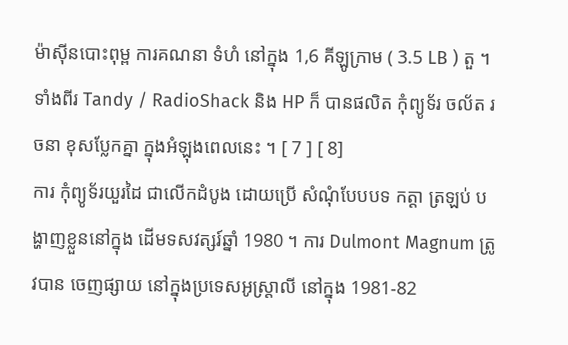ម៉ាស៊ីនបោះពុម្ព ការគណនា ទំហំ នៅក្នុង 1,6 គីឡូក្រាម ( 3.5 LB ) តួ ។ ទាំងពីរ Tandy / RadioShack និង HP ក៏ បានផលិត កុំព្យូទ័រ ចល័ត រចនា ខុសប្លែកគ្នា ក្នុងអំឡុងពេលនេះ ។ [ 7 ] [ 8]
ការ កុំព្យូទ័រយួរដៃ ជាលើកដំបូង ដោយប្រើ សំណុំបែបបទ កត្តា ត្រឡប់ បង្ហាញខ្លួននៅក្នុង ដើមទសវត្សរ៍ឆ្នាំ 1980 ។ ការ Dulmont Magnum ត្រូវបាន ចេញផ្សាយ នៅក្នុងប្រទេសអូស្ត្រាលី នៅក្នុង 1981-82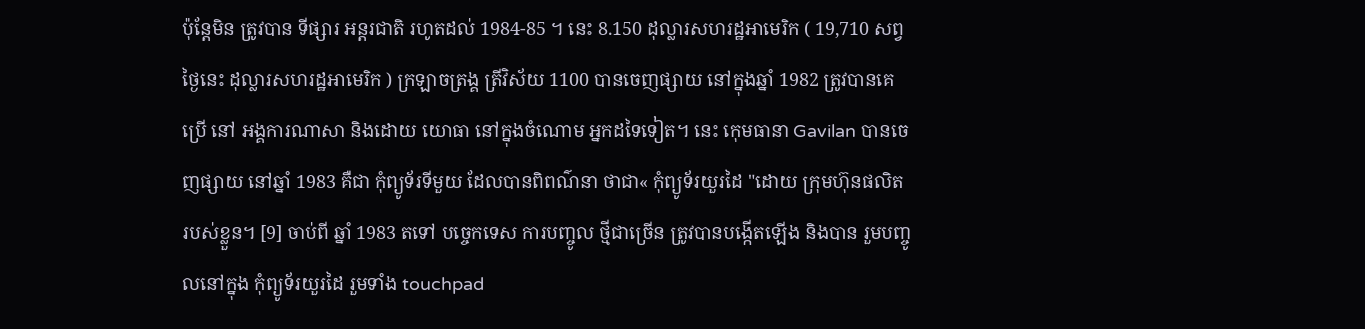ប៉ុន្តែមិន ត្រូវបាន ទីផ្សារ អន្តរជាតិ រហូតដល់ 1984-85 ។ នេះ 8.150 ដុល្លារសហរដ្ឋអាមេរិក ( 19,710 សព្វថ្ងៃនេះ ដុល្លារសហរដ្ឋអាមេរិក ) ក្រឡាចត្រង្គ ត្រីវិស័យ 1100 បានចេញផ្សាយ នៅក្នុងឆ្នាំ 1982 ត្រូវបានគេប្រើ នៅ អង្គការណាសា និងដោយ យោធា នៅក្នុងចំណោម អ្នកដទៃទៀត។ នេះ កេុមធានា Gavilan បានចេញផ្សាយ នៅឆ្នាំ 1983 គឺជា កុំព្យូទ័រទីមួយ ដែលបានពិពណ៌នា ថាជា« កុំព្យូទ័រយួរដៃ "ដោយ ក្រុមហ៊ុនផលិត របស់ខ្លួន។ [9] ចាប់ពី ឆ្នាំ 1983 តទៅ បច្ចេកទេស ការបញ្ចូល ថ្មីជាច្រើន ត្រូវបានបង្កើតឡើង និងបាន រួមបញ្ចូលនៅក្នុង កុំព្យូទ័រយួរដៃ រួមទាំង touchpad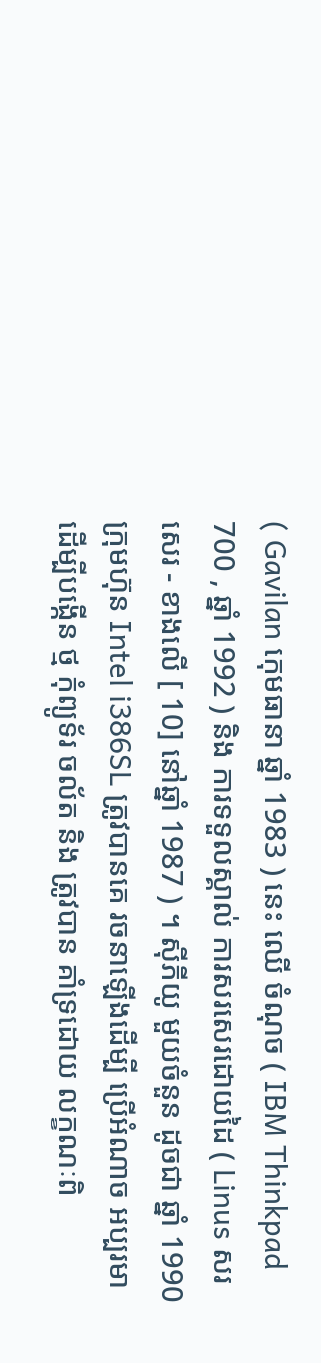( Gavilan កេុមធានា ឆ្នាំ 1983 ) នេះ ឈើ ចំណុច ( IBM Thinkpad 700 , ឆ្នាំ 1992 ) និង ការទទួលស្គាល់ ការសរសេរដោយដៃ ( Linus សរសេរ - ខាងលើ [ 10] នៅឆ្នាំ 1987 ) ។ ស៊ីភីយូ មួយចំនួន ដូចជា ឆ្នាំ 1990 ក្រុមហ៊ុន Intel i386SL ត្រូវបានគេ រចនាឡើងដើម្បី ប្រើអំណាច អប្បរមា ដើម្បីបង្កើន ថ្ម កុំព្យូទ័រ ចល័ត និង ត្រូវបាន គាំទ្រដោយ លក្ខណៈពិ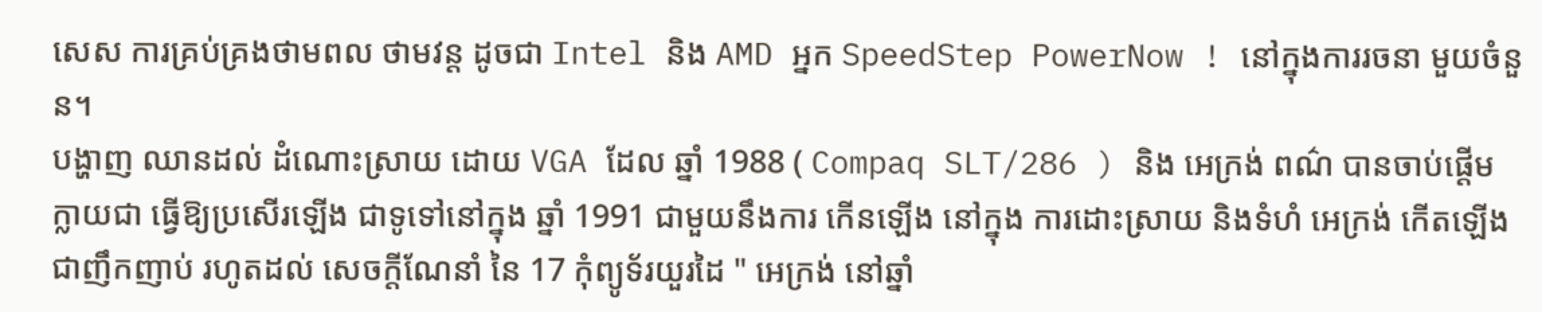សេស ការគ្រប់គ្រងថាមពល ថាមវន្ត ដូចជា Intel និង AMD អ្នក SpeedStep PowerNow ! នៅក្នុងការរចនា មួយចំនួន។
បង្ហាញ ឈានដល់ ដំណោះស្រាយ ដោយ VGA ដែល ឆ្នាំ 1988 ( Compaq SLT/286 ) និង អេក្រង់ ពណ៌ បានចាប់ផ្តើម ក្លាយជា ធ្វើឱ្យប្រសើរឡើង ជាទូទៅនៅក្នុង ឆ្នាំ 1991 ជាមួយនឹងការ កើនឡើង នៅក្នុង ការដោះស្រាយ និងទំហំ អេក្រង់ កើតឡើង ជាញឹកញាប់ រហូតដល់ សេចក្តីណែនាំ នៃ 17 កុំព្យូទ័រយួរដៃ " អេក្រង់ នៅឆ្នាំ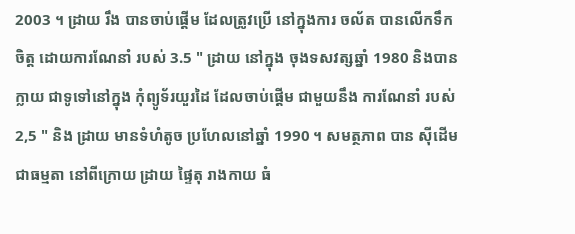2003 ។ ដ្រាយ រឹង បានចាប់ផ្តើម ដែលត្រូវប្រើ នៅក្នុងការ ចល័ត បានលើកទឹកចិត្ត ដោយការណែនាំ របស់ 3.5 " ដ្រាយ នៅក្នុង ចុងទសវត្សឆ្នាំ 1980 និងបានក្លាយ ជាទូទៅនៅក្នុង កុំព្យូទ័រយួរដៃ ដែលចាប់ផ្តើម ជាមួយនឹង ការណែនាំ របស់ 2,5 " និង ដ្រាយ មានទំហំតូច ប្រហែលនៅឆ្នាំ 1990 ។ សមត្ថភាព បាន ស៊ីដើម ជាធម្មតា នៅពីក្រោយ ដ្រាយ ផ្ទៃតុ រាងកាយ ធំ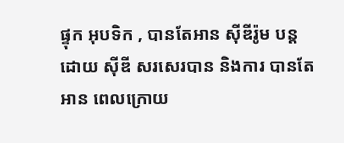ផ្ទុក អុបទិក , បានតែអាន ស៊ីឌីរ៉ូម បន្តដោយ ស៊ីឌី សរសេរបាន និងការ បានតែអាន ពេលក្រោយ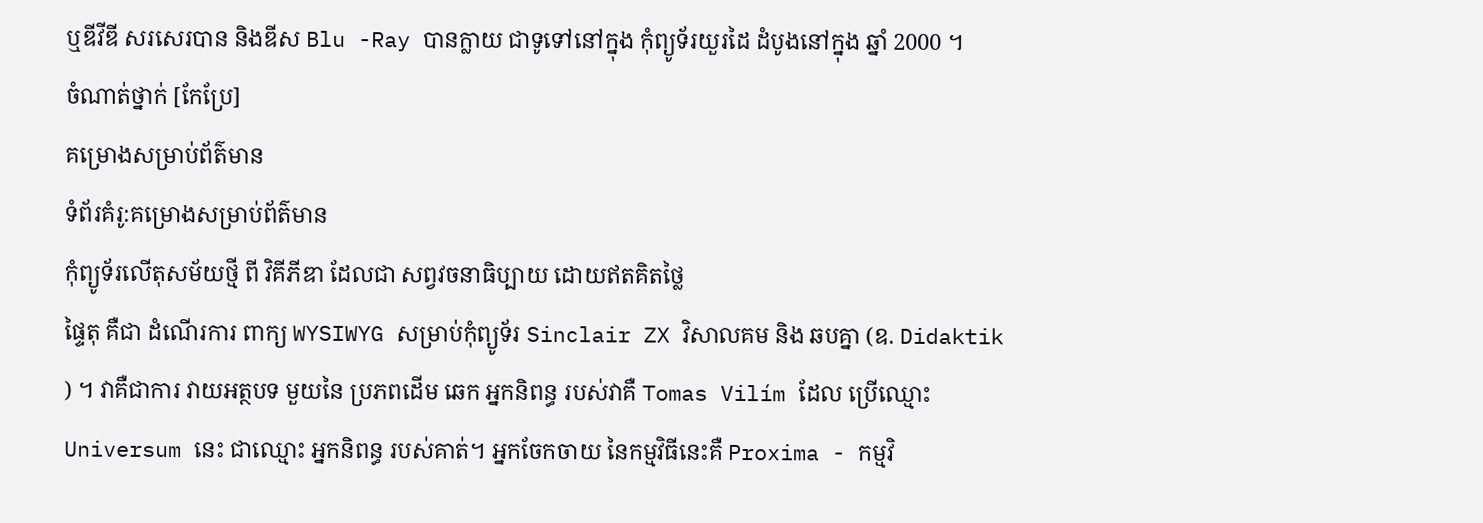ឬឌីវីឌី សរសេរបាន និងឌីស Blu -Ray បានក្លាយ ជាទូទៅនៅក្នុង កុំព្យូទ័រយួរដៃ ដំបូងនៅក្នុង ឆ្នាំ 2000 ។
ចំណាត់ថ្នាក់ [កែប្រែ]
គម្រោងសម្រាប់ព័ត៌មាន
ទំព័រគំរូ:គម្រោងសម្រាប់ព័ត៌មាន
កុំព្យូទ័រលើតុសម័យថ្មី ពី វិគីភីឌា ដែលជា សព្វវចនាធិប្បាយ ដោយឥតគិតថ្លៃ
ផ្ទៃតុ គឺជា ដំណើរការ ពាក្យ WYSIWYG សម្រាប់កុំព្យូទ័រ Sinclair ZX វិសាលគម និង ឆបគ្នា (ឧ. Didaktik ) ។ វាគឺជាការ វាយអត្ថបទ មួយនៃ ប្រភពដើម ឆេក អ្នកនិពន្ធ របស់វាគឺ Tomas Vilím ដែល ប្រើឈ្មោះ Universum នេះ ជាឈ្មោះ អ្នកនិពន្ធ របស់គាត់។ អ្នកចែកចាយ នៃកម្មវិធីនេះគឺ Proxima - កម្មវិ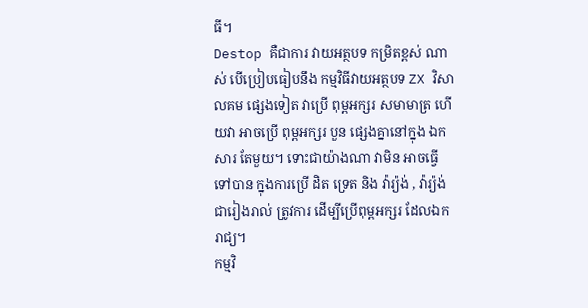ធី។
Destop គឺជាការ វាយអត្ថបទ កម្រិតខ្ពស់ ណាស់ បើប្រៀបធៀបនឹង កម្មវិធីវាយអត្ថបទ ZX វិសាលគម ផ្សេងទៀត វាប្រើ ពុម្ពអក្សរ សមាមាត្រ ហើយវា អាចប្រើ ពុម្ពអក្សរ បួន ផ្សេងគ្នានៅក្នុង ឯកសារ តែមួយ។ ទោះជាយ៉ាងណា វាមិន អាចធ្វើទៅបាន ក្នុងការប្រើ ដិត ទ្រេត និង វ៉ារ្យ៉ង់ , វ៉ារ្យ៉ង់ ជារៀងរាល់ ត្រូវការ ដើម្បីប្រើពុម្ពអក្សរ ដែលឯករាជ្យ។
កម្មវិ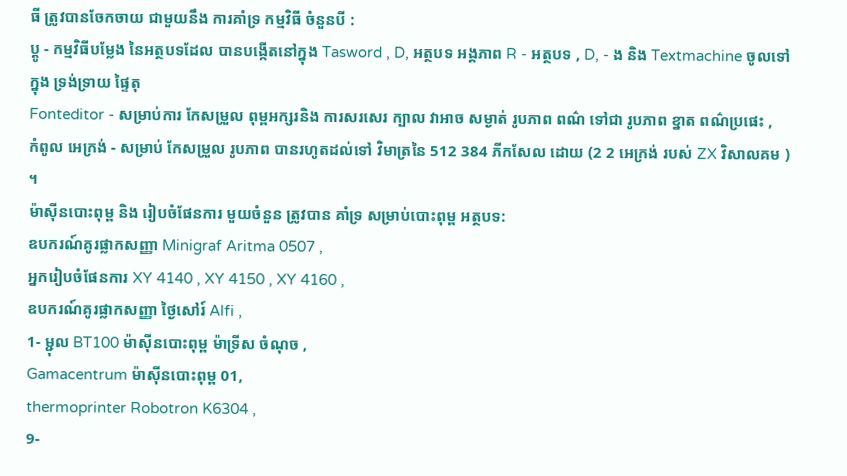ធី ត្រូវបានចែកចាយ ជាមួយនឹង ការគាំទ្រ កម្មវិធី ចំនួនបី :
ប្តូ - កម្មវិធីបម្លែង នៃអត្ថបទដែល បានបង្កើតនៅក្នុង Tasword , D, អត្ថបទ អង្គភាព R - អត្ថបទ , D, - ង និង Textmachine ចូលទៅក្នុង ទ្រង់ទ្រាយ ផ្ទៃតុ
Fonteditor - សម្រាប់ការ កែសម្រួល ពុម្ពអក្សរនិង ការសរសេរ ក្បាល វាអាច សម្ងាត់ រូបភាព ពណ៌ ទៅជា រូបភាព ខ្នាត ពណ៌ប្រផេះ ,
កំពូល អេក្រង់ - សម្រាប់ កែសម្រួល រូបភាព បានរហូតដល់ទៅ វិមាត្រនៃ 512 384 ភីកសែល ដោយ (2 2 អេក្រង់ របស់ ZX វិសាលគម ) ។
ម៉ាស៊ីនបោះពុម្ព និង រៀបចំផែនការ មួយចំនួន ត្រូវបាន គាំទ្រ សម្រាប់បោះពុម្ព អត្ថបទ:
ឧបករណ៍គូរផ្លាកសញ្ញា Minigraf Aritma 0507 ,
អ្នករៀបចំផែនការ XY 4140 , XY 4150 , XY 4160 ,
ឧបករណ៍គូរផ្លាកសញ្ញា ថ្ងៃសៅរ៍ Alfi ,
1- ម្ជុល BT100 ម៉ាស៊ីនបោះពុម្ព ម៉ាទ្រីស ចំណុច ,
Gamacentrum ម៉ាស៊ីនបោះពុម្ព 01,
thermoprinter Robotron K6304 ,
9-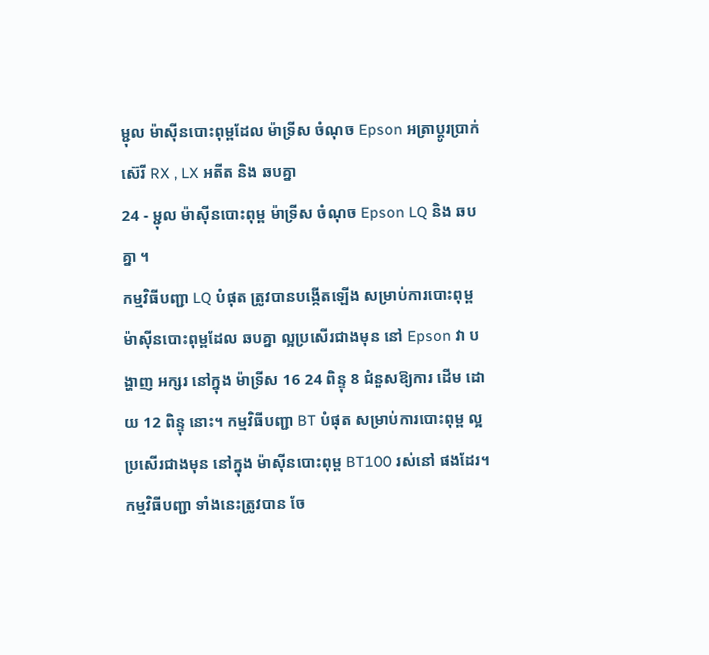ម្ជុល ម៉ាស៊ីនបោះពុម្ពដែល ម៉ាទ្រីស ចំណុច Epson អត្រាប្តូរប្រាក់ ស៊េរី RX , LX អតីត និង ឆបគ្នា
24 - ម្ជុល ម៉ាស៊ីនបោះពុម្ព ម៉ាទ្រីស ចំណុច Epson LQ និង ឆបគ្នា ។
កម្មវិធីបញ្ជា LQ បំផុត ត្រូវបានបង្កើតឡើង សម្រាប់ការបោះពុម្ព ម៉ាស៊ីនបោះពុម្ពដែល ឆបគ្នា ល្អប្រសើរជាងមុន នៅ Epson វា បង្ហាញ អក្សរ នៅក្នុង ម៉ាទ្រីស 16 24 ពិន្ទុ 8 ជំនួសឱ្យការ ដើម ដោយ 12 ពិន្ទុ នោះ។ កម្មវិធីបញ្ជា BT បំផុត សម្រាប់ការបោះពុម្ព ល្អប្រសើរជាងមុន នៅក្នុង ម៉ាស៊ីនបោះពុម្ព BT100 រស់នៅ ផងដែរ។ កម្មវិធីបញ្ជា ទាំងនេះត្រូវបាន ចែ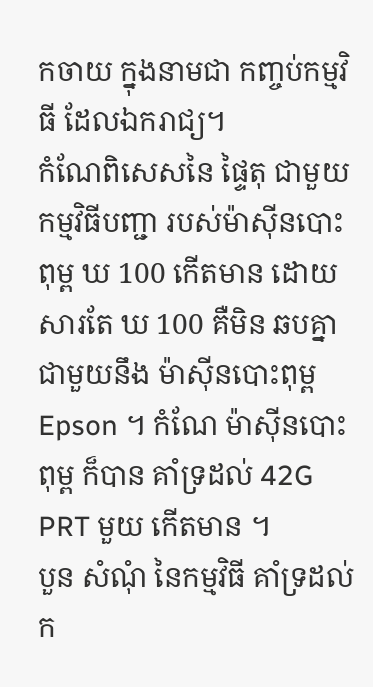កចាយ ក្នុងនាមជា កញ្ចប់កម្មវិធី ដែលឯករាជ្យ។
កំណែពិសេសនៃ ផ្ទៃតុ ជាមួយ កម្មវិធីបញ្ជា របស់ម៉ាស៊ីនបោះពុម្ព ឃ 100 កើតមាន ដោយសារតែ ឃ 100 គឺមិន ឆបគ្នា ជាមួយនឹង ម៉ាស៊ីនបោះពុម្ព Epson ។ កំណែ ម៉ាស៊ីនបោះពុម្ព ក៏បាន គាំទ្រដល់ 42G PRT មួយ កើតមាន ។
បួន សំណុំ នៃកម្មវិធី គាំទ្រដល់ ក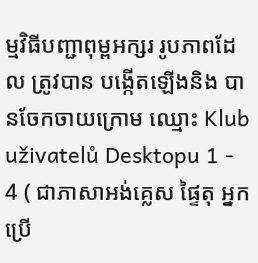ម្មវិធីបញ្ជាពុម្ពអក្សរ រូបភាពដែល ត្រូវបាន បង្កើតឡើងនិង បានចែកចាយក្រោម ឈ្មោះ Klub uživatelů Desktopu 1 - 4 ( ជាភាសាអង់គ្លេស ផ្ទៃតុ អ្នកប្រើ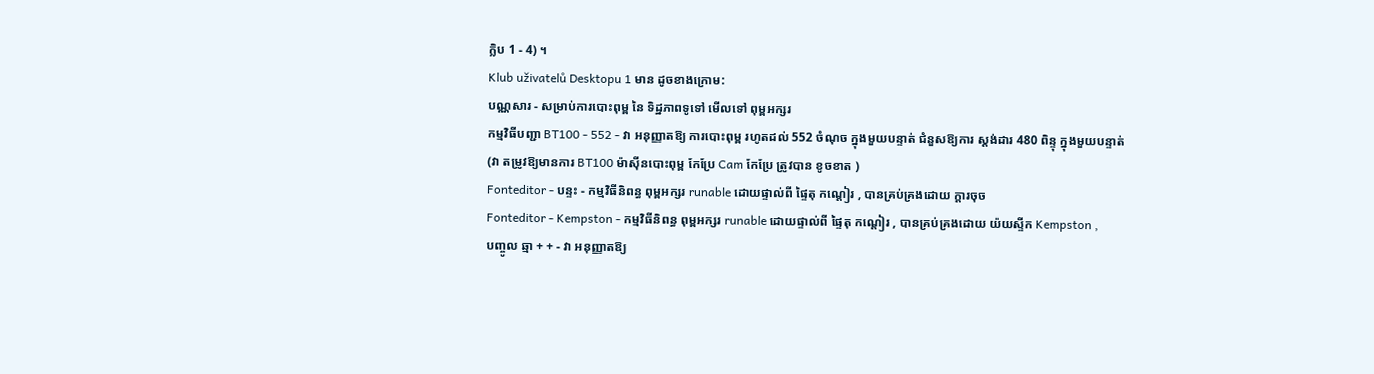ក្លិប 1 - 4) ។
Klub uživatelů Desktopu 1 មាន ដូចខាងក្រោម:
បណ្ណសារ - សម្រាប់ការបោះពុម្ព នៃ ទិដ្ឋភាពទូទៅ មើលទៅ ពុម្ពអក្សរ
កម្មវិធីបញ្ជា BT100 - 552 - វា អនុញ្ញាតឱ្យ ការបោះពុម្ព រហូតដល់ 552 ចំណុច ក្នុងមួយបន្ទាត់ ជំនួសឱ្យការ ស្ដង់ដារ 480 ពិន្ទុ ក្នុងមួយបន្ទាត់ (វា តម្រូវឱ្យមានការ BT100 ម៉ាស៊ីនបោះពុម្ព កែប្រែ Cam កែប្រែ ត្រូវបាន ខូចខាត )
Fonteditor - បន្ទះ - កម្មវិធីនិពន្ធ ពុម្ពអក្សរ runable ដោយផ្ទាល់ពី ផ្ទៃតុ កណ្តៀរ , បានគ្រប់គ្រងដោយ ក្ដារចុច
Fonteditor - Kempston - កម្មវិធីនិពន្ធ ពុម្ពអក្សរ runable ដោយផ្ទាល់ពី ផ្ទៃតុ កណ្តៀរ , បានគ្រប់គ្រងដោយ យ៉យស្ទីក Kempston ,
បញ្ចូល ឆ្មា + + - វា អនុញ្ញាតឱ្យ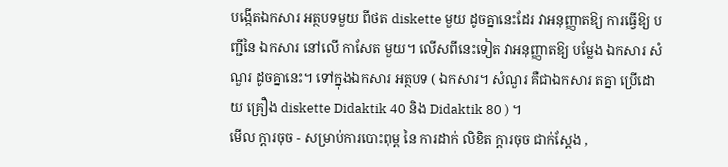បង្កើតឯកសារ អត្ថបទមួយ ពីថត diskette មួយ ដូចគ្នានេះដែរ វាអនុញ្ញាតឱ្យ ការធ្វើឱ្យ បញ្ជីនៃ ឯកសារ នៅលើ កាសែត មួយ។ លើសពីនេះទៀត វាអនុញ្ញាតឱ្យ បម្លែង ឯកសារ សំណួរ ដូចគ្នានេះ។ ទៅក្នុងឯកសារ អត្ថបទ ( ឯកសារ។ សំណួរ គឺជាឯកសារ តគ្នា ប្រើដោយ គ្រឿង diskette Didaktik 40 និង Didaktik 80 ) ។
មើល ក្តារចុច - សម្រាប់ការបោះពុម្ព នៃ ការដាក់ លិខិត ក្តារចុច ជាក់ស្តែង ,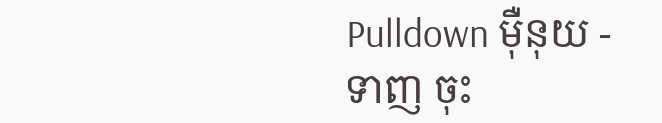Pulldown ម៉ឺនុយ - ទាញ ចុះ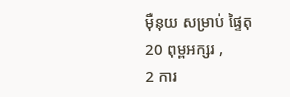ម៉ឺនុយ សម្រាប់ ផ្ទៃតុ
20 ពុម្ពអក្សរ ,
2 ការ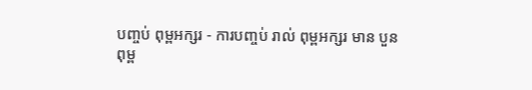បញ្ចប់ ពុម្ពអក្សរ - ការបញ្ចប់ រាល់ ពុម្ពអក្សរ មាន បួន
ពុម្ព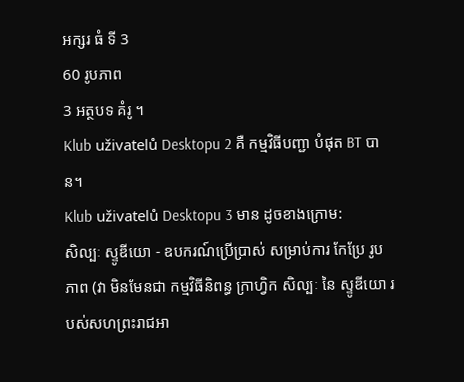អក្សរ ធំ ទី 3
60 រូបភាព
3 អត្ថបទ គំរូ ។
Klub uživatelů Desktopu 2 គឺ កម្មវិធីបញ្ជា បំផុត BT បាន។
Klub uživatelů Desktopu 3 មាន ដូចខាងក្រោម:
សិល្បៈ ស្ទូឌីយោ - ឧបករណ៍ប្រើប្រាស់ សម្រាប់ការ កែប្រែ រូបភាព (វា មិនមែនជា កម្មវិធីនិពន្ធ ក្រាហ្វិក សិល្បៈ នៃ ស្ទូឌីយោ របស់សហព្រះរាជអា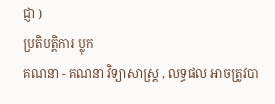ជ្ញា )
ប្រតិបត្ដិការ ប្លុក
គណនា - គណនា វិទ្យាសាស្រ្ត , លទ្ធផល អាចត្រូវបា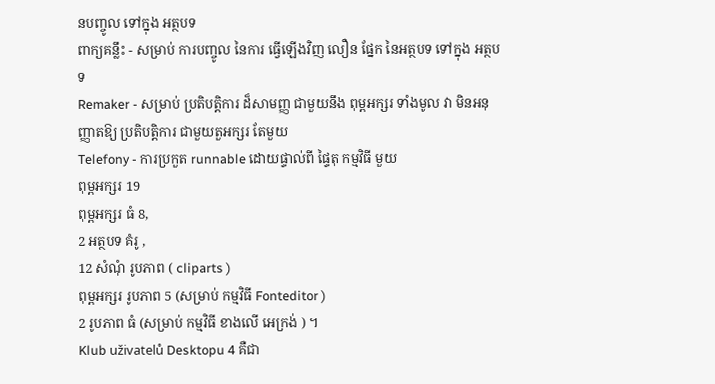នបញ្ចូល ទៅក្នុង អត្ថបទ
ពាក្យគន្លឹះ - សម្រាប់ ការបញ្ចូល នៃការ ធ្វើឡើងវិញ លឿន ផ្នែក នៃអត្ថបទ ទៅក្នុង អត្ថបទ
Remaker - សម្រាប់ ប្រតិបត្ដិការ ដ៏សាមញ្ញ ជាមួយនឹង ពុម្ពអក្សរ ទាំងមូល វា មិនអនុញ្ញាតឱ្យ ប្រតិបត្ដិការ ជាមួយតួអក្សរ តែមួយ
Telefony - ការប្រកួត runnable ដោយផ្ទាល់ពី ផ្ទៃតុ កម្មវិធី មួយ
ពុម្ពអក្សរ 19
ពុម្ពអក្សរ ធំ 8,
2 អត្ថបទ គំរូ ,
12 សំណុំ រូបភាព ( cliparts )
ពុម្ពអក្សរ រូបភាព 5 (សម្រាប់ កម្មវិធី Fonteditor )
2 រូបភាព ធំ (សម្រាប់ កម្មវិធី ខាងលើ អេក្រង់ ) ។
Klub uživatelů Desktopu 4 គឺជា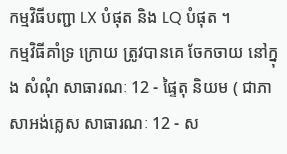កម្មវិធីបញ្ជា LX បំផុត និង LQ បំផុត ។
កម្មវិធីគាំទ្រ ក្រោយ ត្រូវបានគេ ចែកចាយ នៅក្នុង សំណុំ សាធារណៈ 12 - ផ្ទៃតុ និយម ( ជាភាសាអង់គ្លេស សាធារណៈ 12 - ស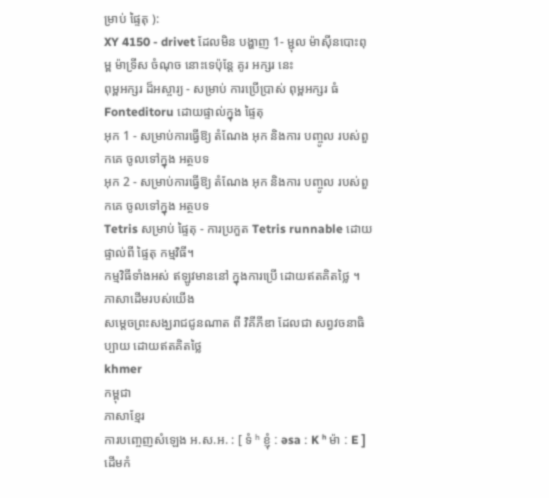ម្រាប់ ផ្ទៃតុ ):
XY 4150 - drivet ដែលមិន បង្ហាញ 1- ម្ជុល ម៉ាស៊ីនបោះពុម្ព ម៉ាទ្រីស ចំណុច នោះទេប៉ុន្តែ គូរ អក្សរ នេះ
ពុម្ពអក្សរ ដ៏អស្ចារ្យ - សម្រាប់ ការប្រើប្រាស់ ពុម្ពអក្សរ ធំ Fonteditoru ដោយផ្ទាល់ក្នុង ផ្ទៃតុ
អុក 1 - សម្រាប់ការធ្វើឱ្យ តំណែង អុក និងការ បញ្ចូល របស់ពួកគេ ចូលទៅក្នុង អត្ថបទ
អុក 2 - សម្រាប់ការធ្វើឱ្យ តំណែង អុក និងការ បញ្ចូល របស់ពួកគេ ចូលទៅក្នុង អត្ថបទ
Tetris សម្រាប់ ផ្ទៃតុ - ការប្រកួត Tetris runnable ដោយផ្ទាល់ពី ផ្ទៃតុ កម្មវិធី។
កម្មវិធីទាំងអស់ ឥឡូវមាននៅ ក្នុងការប្រើ ដោយឥតគិតថ្លៃ ។
ភាសាដើមរបស់យើង
សម្តេចព្រះសង្ឃរាជជូនណាត ពី វិគីភីឌា ដែលជា សព្វវចនាធិប្បាយ ដោយឥតគិតថ្លៃ
khmer
កម្ពុជា
ភាសាខ្មែរ
ការបញ្ចេញសំឡេង អ.ស.អ. : [ ទំ ʰ ខ្ញុំ ː əsa ː K ʰ ម៉ា ː E ]
ដើមកំ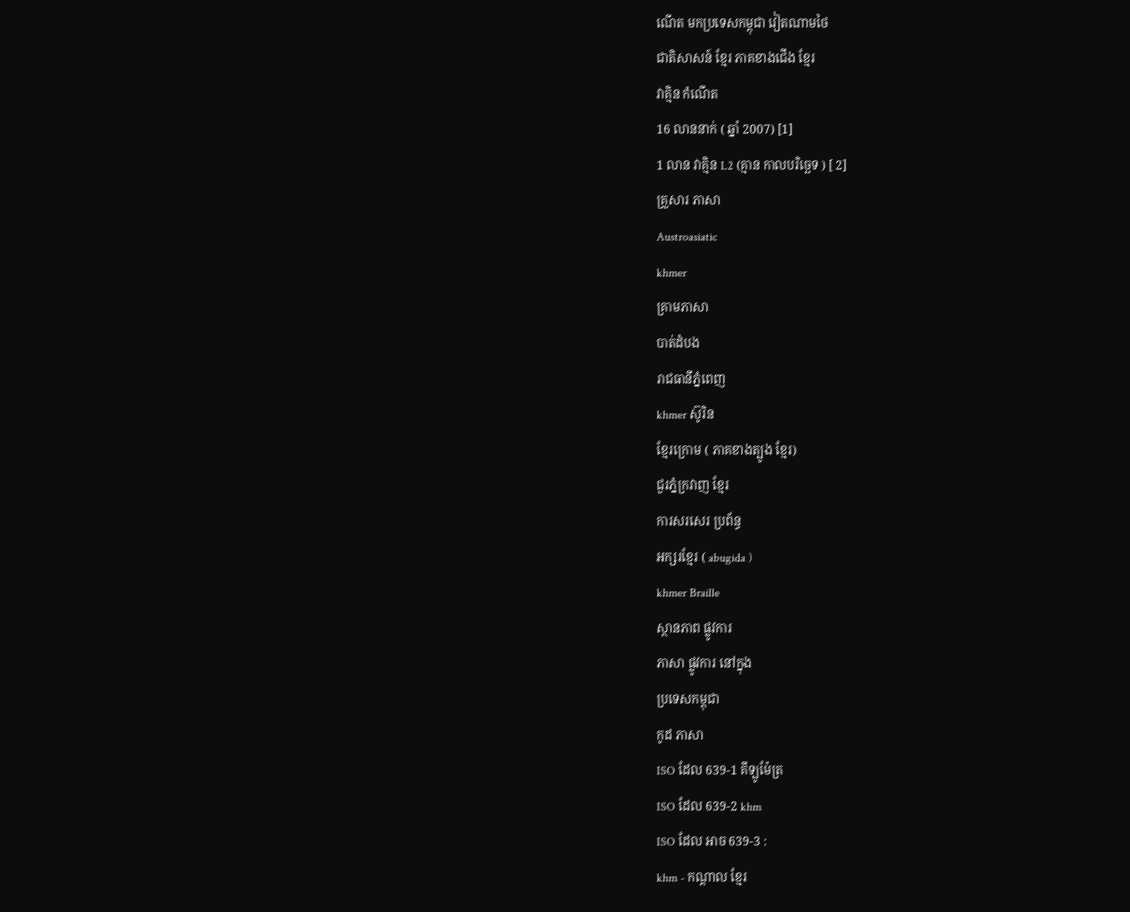ណើត មកប្រទេសកម្ពុជា វៀតណាមថៃ
ជាតិសាសន៍ ខ្មែរ ភាគខាងជើង ខ្មែរ
វាគ្មិន កំណើត
16 លាននាក់ ( ឆ្នាំ 2007) [1]
1 លាន វាគ្មិន L2 (គ្មាន កាលបរិច្ឆេទ ) [ 2]
គ្រួសារ ភាសា
Austroasiatic
khmer
គ្រាមភាសា
បាត់ដំបង
រាជធានីភ្នំពេញ
khmer ស៊ូរិន
ខ្មែរក្រោម ( ភាគខាងត្បូង ខ្មែរ)
ជួរភ្នំក្រវាញ ខ្មែរ
ការសរសេរ ប្រព័ន្ធ
អក្សរខ្មែរ ( abugida )
khmer Braille
ស្ថានភាព ផ្លូវការ
ភាសា ផ្លូវការ នៅក្នុង
ប្រទេសកម្ពុជា
កូដ ភាសា
ISO ដែល 639-1 គីឡូម៉ែត្រ
ISO ដែល 639-2 khm
ISO ដែល អាច 639-3 :
khm - កណ្តាល ខ្មែរ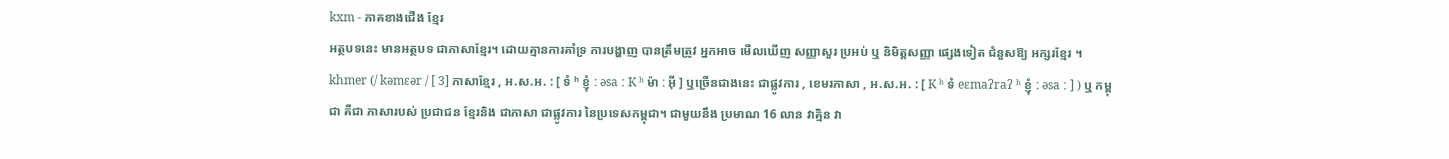kxm - ភាគខាងជើង ខ្មែរ
អត្ថបទនេះ មានអត្ថបទ ជាភាសាខ្មែរ។ ដោយគ្មានការគាំទ្រ ការបង្ហាញ បានត្រឹមត្រូវ អ្នកអាច មើលឃើញ សញ្ញាសួរ ប្រអប់ ឬ និមិត្តសញ្ញា ផ្សេងទៀត ជំនួសឱ្យ អក្សរខ្មែរ ។
khmer (/ kəmɛər / [ 3] ភាសាខ្មែរ , អ.ស.អ. : [ ទំ ʰ ខ្ញុំ ː əsa ː K ʰ ម៉ា ː អ៊ី ] ឬច្រើនជាងនេះ ជាផ្លូវការ , ខេមរភាសា , អ.ស.អ. : [ K ʰ ទំ eɛmaʔraʔ ʰ ខ្ញុំ ː əsa ː ] ) ឬ កម្ពុជា គឺជា ភាសារបស់ ប្រជាជន ខ្មែរនិង ជាភាសា ជាផ្លូវការ នៃប្រទេសកម្ពុជា។ ជាមួយនឹង ប្រមាណ 16 លាន វាគ្មិន វា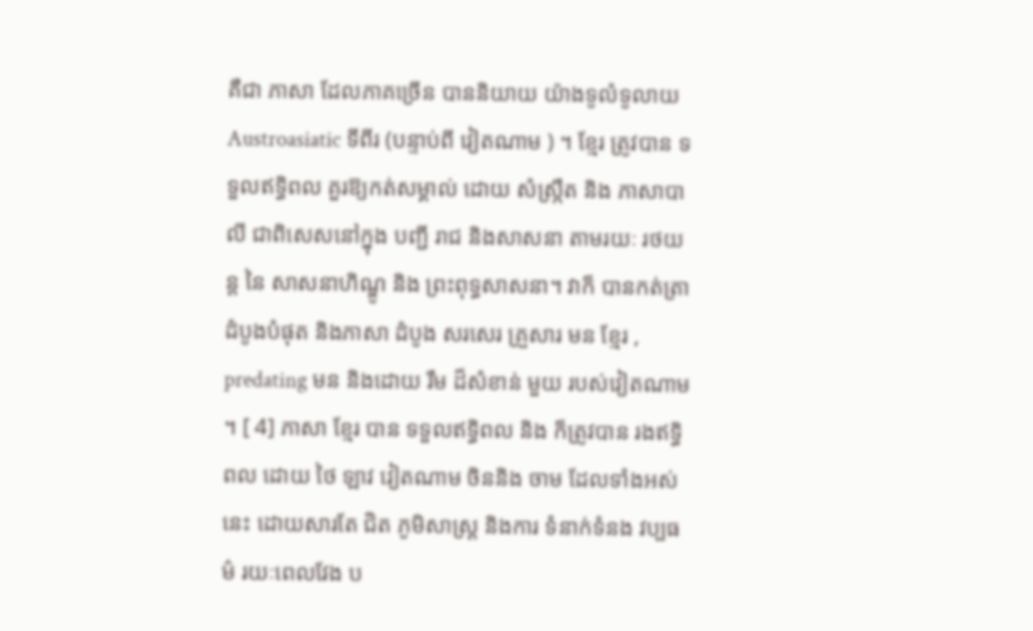គឺជា ភាសា ដែលភាគច្រើន បាននិយាយ យ៉ាងទូលំទូលាយ Austroasiatic ទីពីរ (បន្ទាប់ពី វៀតណាម ) ។ ខ្មែរ ត្រូវបាន ទទួលឥទ្ធិពល គួរឱ្យកត់សម្គាល់ ដោយ សំស្រ្កឹត និង ភាសាបាលី ជាពិសេសនៅក្នុង បញ្ជី រាជ និងសាសនា តាមរយៈ រថយន្ត នៃ សាសនាហិណ្ឌូ និង ព្រះពុទ្ធសាសនា។ វាក៏ បានកត់ត្រា ដំបូងបំផុត និងភាសា ដំបូង សរសេរ គ្រួសារ មន ខ្មែរ , predating មន និងដោយ រឹម ដ៏សំខាន់ មួយ របស់វៀតណាម ។ [ 4] ភាសា ខ្មែរ បាន ទទួលឥទ្ធិពល និង ក៏ត្រូវបាន រងឥទ្ធិពល ដោយ ថៃ ឡាវ វៀតណាម ចិននិង ចាម ដែលទាំងអស់នេះ ដោយសារតែ ជិត ភូមិសាស្រ្ត និងការ ទំនាក់ទំនង វប្បធម៌ រយៈពេលវែង ប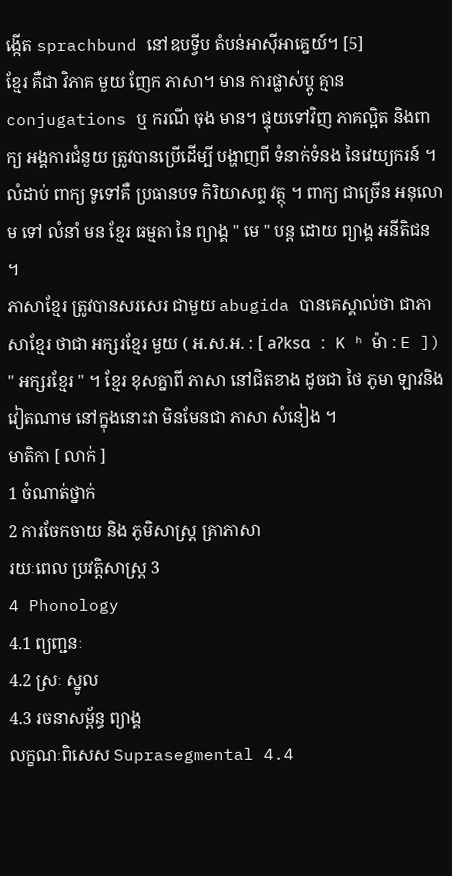ង្កើត sprachbund នៅឧបទ្វីប តំបន់អាស៊ីអាគ្នេយ៍។ [5]
ខ្មែរ គឺជា វិភាគ មួយ ញែក ភាសា។ មាន ការផ្លាស់ប្តូ គ្មាន conjugations ឬ ករណី ចុង មាន។ ផ្ទុយទៅវិញ ភាគល្អិត និងពាក្យ អង្គការជំនួយ ត្រូវបានប្រើដើម្បី បង្ហាញពី ទំនាក់ទំនង នៃវេយ្យករន៍ ។ លំដាប់ ពាក្យ ទូទៅគឺ ប្រធានបទ កិរិយាសព្ទ វត្ថុ ។ ពាក្យ ជាច្រើន អនុលោម ទៅ លំនាំ មន ខ្មែរ ធម្មតា នៃ ព្យាង្គ " មេ " បន្ត ដោយ ព្យាង្គ អនីតិជន ។
ភាសាខ្មែរ ត្រូវបានសរសេរ ជាមួយ abugida បានគេស្គាល់ថា ជាភាសាខ្មែរ ថាជា អក្សរខ្មែរ មួយ ( អ.ស.អ. : [ aʔksɑ ː K ʰ ម៉ា ː E ]) " អក្សរខ្មែរ " ។ ខ្មែរ ខុសគ្នាពី ភាសា នៅជិតខាង ដូចជា ថៃ ភូមា ឡាវនិង វៀតណាម នៅក្នុងនោះវា មិនមែនជា ភាសា សំនៀង ។
មាតិកា [ លាក់ ]
1 ចំណាត់ថ្នាក់
2 ការចែកចាយ និង ភូមិសាស្រ្ត គ្រាភាសា
រយៈពេល ប្រវត្តិសាស្ត្រ 3
4 Phonology
4.1 ព្យញ្ជនៈ
4.2 ស្រៈ ស្នូល
4.3 រចនាសម្ព័ន្ធ ព្យាង្គ
លក្ខណៈពិសេស Suprasegmental 4.4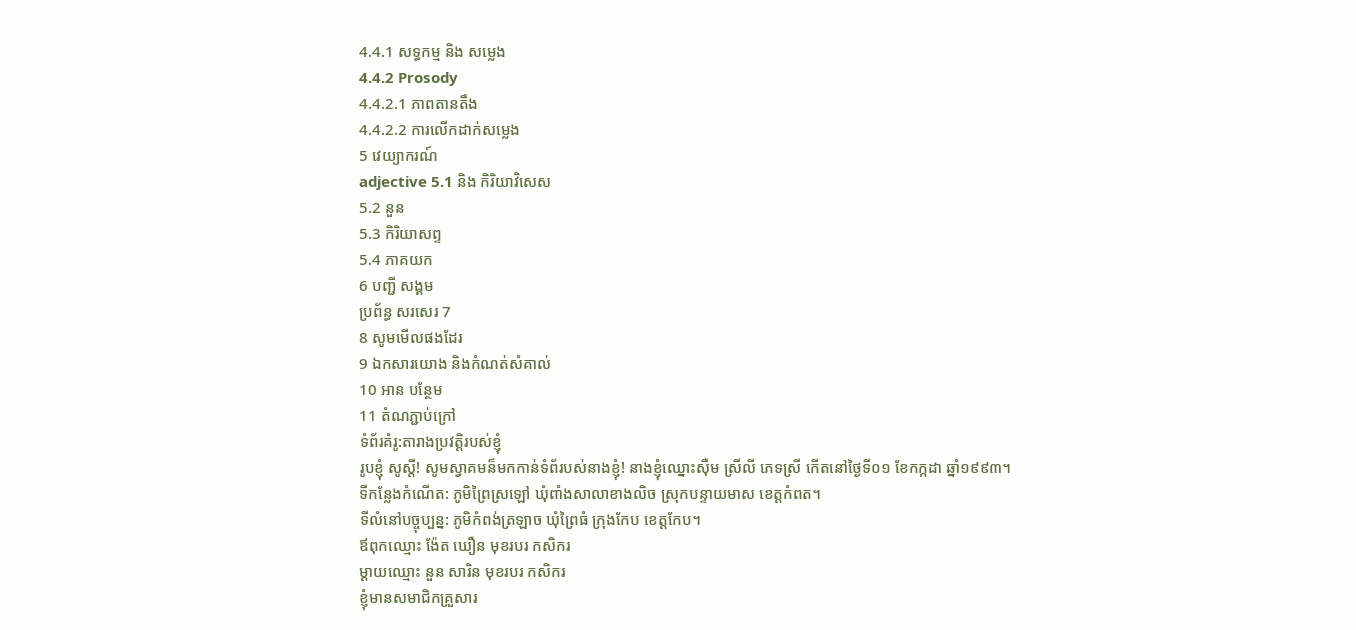4.4.1 សទ្ធកម្ម និង សម្លេង
4.4.2 Prosody
4.4.2.1 ភាពតានតឹង
4.4.2.2 ការលើកដាក់សម្លេង
5 វេយ្យាករណ៍
adjective 5.1 និង កិរិយាវិសេស
5.2 នួន
5.3 កិរិយាសព្ទ
5.4 ភាគយក
6 បញ្ជី សង្គម
ប្រព័ន្ធ សរសេរ 7
8 សូមមើលផងដែរ
9 ឯកសារយោង និងកំណត់សំគាល់
10 អាន បន្ថែម
11 តំណភ្ជាប់ក្រៅ
ទំព័រគំរូ:តារាងប្រវត្តិរបស់ខ្ញុំ
រូបខ្ញុំ សូស្ដី! សូមស្វាគមន៏មកកាន់ទំព័របស់នាងខ្ញុំ! នាងខ្ញុំឈ្នោះស៊ឺម ស្រីលី ភេទស្រី កើតនៅថ្ងៃទី០១ ខែកក្កដា ឆ្នាំ១៩៩៣។
ទីកន្លែងកំណើត: ភូមិព្រៃស្រឡៅ ឃុំពាំងសាលាខាងលិច ស្រុកបន្ទាយមាស ខេត្តកំពត។
ទីលំនៅបច្ចុប្បន្ន: ភូមិកំពង់ត្រឡាច ឃុំព្រៃធំ ក្រុងកែប ខេត្តកែប។
ឪពុកឈ្មោះ ង៉ែត ឃឿន មុខរបរ កសិករ
ម្ដាយឈ្មោះ នួន សារិន មុខរបរ កសិករ
ខ្ញុំមានសមាជិកគ្រួសារ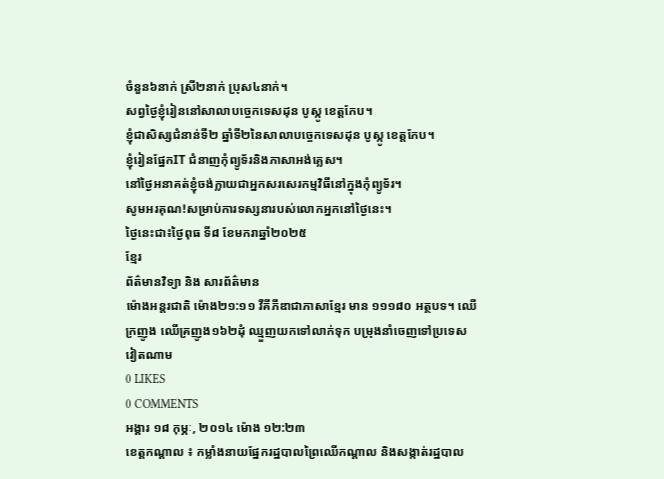ចំនួន៦នាក់ ស្រី២នាក់ ប្រុស៤នាក់។
សព្វថ្ងៃខ្ញុំរៀននៅសាលាបច្ចេកទេសដុន បូស្កូ ខេត្តកែប។
ខ្ញុំជាសិស្សជំនាន់ទី២ ឆ្នាំទី២នៃសាលាបច្ចេកទេសដុន បូស្កូ ខេត្តកែប។
ខ្ញុំរៀនផ្នែកIT ជំនាញកុំព្យូទ័រនិងភាសាអង់គ្លេស។
នៅថ្ងៃអនាគត់ខ្ញុំចង់ក្លាយជាអ្នកសរសេរកម្មវិធីនៅក្នុងកុំព្យូទ័រ។
សូមអរគុណ!សម្រាប់ការទស្សនារបស់លោកអ្នកនៅថ្ងៃនេះ។
ថ្ងៃនេះជា៖ថ្ងៃពុធ ទី៨ ខែមករាឆ្នាំ២០២៥
ខ្មែរ
ព័ត៌មានវិទ្យា និង សារព័ត៌មាន
ម៉ោងអន្តរជាតិ ម៉ោង២១:១១ វីគីភីឌាជាភាសាខ្មែរ មាន ១១១៨០ អត្ថបទ។ ឈើក្រញូង ឈើគ្រញូង១៦២ដុំ ឈ្មួញយកទៅលាក់ទុក បម្រុងនាំចេញទៅប្រទេសវៀតណាម
0 LIKES
0 COMMENTS
អង្គារ ១៨ កុម្ភៈ, ២០១៤ ម៉ោង ១២:២៣
ខេត្តកណ្តាល ៖ កម្លាំងនាយផ្នែករដ្ឋបាលព្រៃឈើកណ្តាល និងសង្កាត់រដ្ឋបាល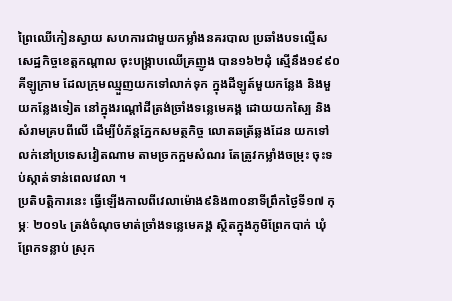ព្រៃឈើកៀនស្វាយ សហការជាមួយកម្លាំងនគរបាល ប្រឆាំងបទល្មើស សេដ្ឋកិច្ចខេត្តកណ្តាល ចុះបង្ក្រាបឈើគ្រញូង បាន១៦២ដុំ ស្មើនឹង១៩៩០គីឡូក្រាម ដែលក្រុមឈ្មួញយកទៅលាក់ទុក ក្នុងដីឡូត៍មួយកន្លែង និងមួយកន្លែងទៀត នៅក្នុងរណ្តៅដីត្រង់ច្រាំងទន្លេមេគង្គ ដោយយកស្បៃ និងសំរាមគ្របពីលើ ដើម្បីបំភ័ន្តភ្នែកសមត្ថកិច្ច លោតឆត្រ័ឆ្លងដែន យកទៅលក់នៅប្រទេសវៀតណាម តាមច្រកក្អមសំណរ តែត្រូវកម្លាំងចម្រុះ ចុះទប់ស្កាត់ទាន់ពេលវេលា ។
ប្រតិបត្តិការនេះ ធ្វើឡើងកាលពីវេលាម៉ោង៩និង៣០នាទីព្រឹកថ្ងៃទី១៧ កុម្ភៈ ២០១៤ ត្រង់ចំណុចមាត់ច្រាំងទន្លេមេគង្គ ស្ថិតក្នុងភូមិព្រែកបាក់ ឃុំព្រែកទន្លាប់ ស្រុក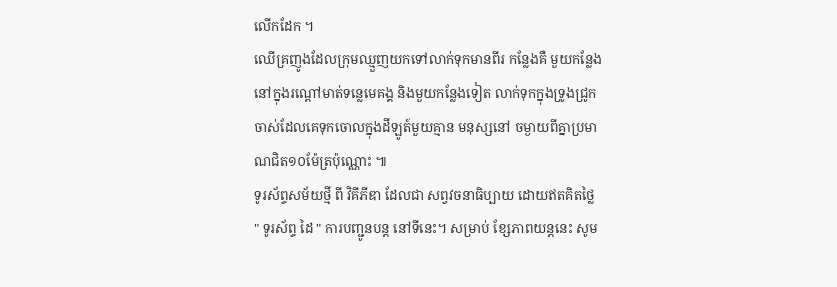លើកដែក ។
ឈើគ្រញូងដែលក្រុមឈ្មួញយកទៅលាក់ទុកមានពីរ កន្លែងគឺ មួយកន្លែងនៅក្នុងរណ្តៅមាត់ទន្លេមេគង្គ និងមួយកន្លែងទៀត លាក់ទុកក្នុងទ្រូងជ្រូកចាស់ដែលគេទុកចោលក្នុងដីឡូត៍មួយគ្មាន មនុស្សនៅ ចម្ងាយពីគ្នាប្រមាណជិត១០ម៉ែត្រប៉ុណ្ណោះ ៕
ទូរស័ព្ទសម័យថ្មី ពី វិគីភីឌា ដែលជា សព្វវចនាធិប្បាយ ដោយឥតគិតថ្លៃ
" ទូរស័ព្ទ ដៃ " ការបញ្ជូនបន្ត នៅទីនេះ។ សម្រាប់ ខ្សែភាពយន្តនេះ សូម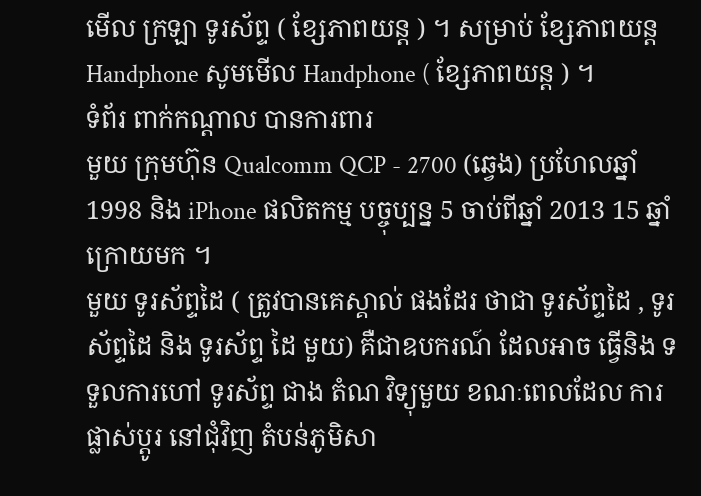មើល ក្រឡា ទូរស័ព្ទ ( ខ្សែភាពយន្ត ) ។ សម្រាប់ ខ្សែភាពយន្ដ Handphone សូមមើល Handphone ( ខ្សែភាពយន្ត ) ។
ទំព័រ ពាក់កណ្តាល បានការពារ
មួយ ក្រុមហ៊ុន Qualcomm QCP - 2700 (ឆ្វេង) ប្រហែលឆ្នាំ 1998 និង iPhone ផលិតកម្ម បច្ចុប្បន្ន 5 ចាប់ពីឆ្នាំ 2013 15 ឆ្នាំក្រោយមក ។
មួយ ទូរស័ព្ទដៃ ( ត្រូវបានគេស្គាល់ ផងដែរ ថាជា ទូរស័ព្ទដៃ , ទូរស័ព្ទដៃ និង ទូរស័ព្ទ ដៃ មួយ) គឺជាឧបករណ៍ ដែលអាច ធ្វើនិង ទទួលការហៅ ទូរស័ព្ទ ជាង តំណ វិទ្យុមួយ ខណៈពេលដែល ការផ្លាស់ប្តូរ នៅជុំវិញ តំបន់ភូមិសា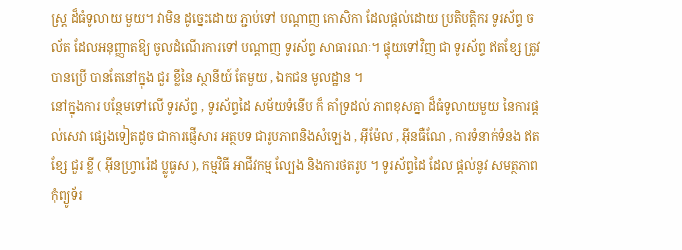ស្ត្រ ដ៏ធំទូលាយ មួយ។ វាមិន ដូច្នេះដោយ ភ្ជាប់ទៅ បណ្តាញ កោសិកា ដែលផ្តល់ដោយ ប្រតិបត្តិករ ទូរស័ព្ទ ចល័ត ដែលអនុញ្ញាតឱ្យ ចូលដំណើរការទៅ បណ្តាញ ទូរស័ព្ទ សាធារណៈ។ ផ្ទុយទៅវិញ ជា ទូរស័ព្ទ ឥតខ្សែ ត្រូវបានប្រើ បានតែនៅក្នុង ជួរ ខ្លីនៃ ស្ថានីយ៍ តែមួយ , ឯកជន មូលដ្ឋាន ។
នៅក្នុងការ បន្ថែមទៅលើ ទូរស័ព្ទ , ទូរស័ព្ទដៃ សម័យទំនើប ក៏ គាំទ្រដល់ ភាពខុសគ្នា ដ៏ធំទូលាយមួយ នៃការផ្តល់សេវា ផ្សេងទៀតដូច ជាការផ្ញើសារ អត្ថបទ ជារូបភាពនិងសំឡេង , អ៊ីម៉ែល , អ៊ីនធឺណែ , ការទំនាក់ទំនង ឥតខ្សែ ជួរ ខ្លី ( អ៊ីនហ្វ្រារ៉េដ ប្លូធូស ), កម្មវិធី អាជីវកម្ម ល្បែង និងការថតរូប ។ ទូរស័ព្ទដៃ ដែល ផ្តល់នូវ សមត្ថភាព កុំព្យូទ័រ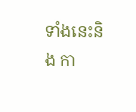ទាំងនេះនិង កា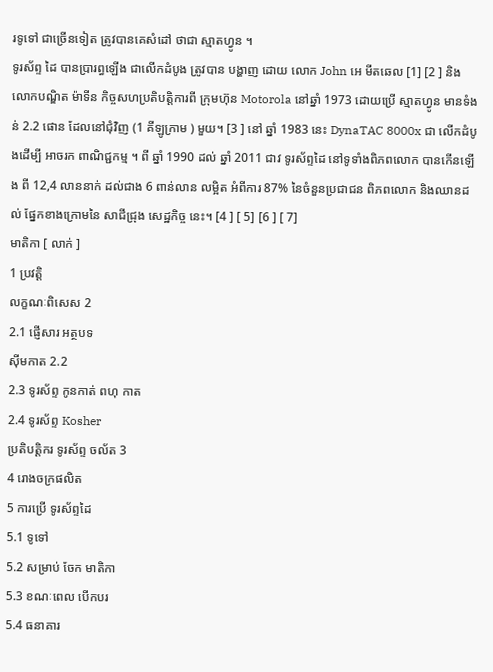រទូទៅ ជាច្រើនទៀត ត្រូវបានគេសំដៅ ថាជា ស្មាតហ្វូន ។
ទូរស័ព្ទ ដៃ បានប្រារព្ធឡើង ជាលើកដំបូង ត្រូវបាន បង្ហាញ ដោយ លោក John អេ មីតឆេល [1] [2 ] និង លោកបណ្ឌិត ម៉ាទីន កិច្ចសហប្រតិបត្តិការពី ក្រុមហ៊ុន Motorola នៅឆ្នាំ 1973 ដោយប្រើ ស្មាតហ្វូន មានទំងន់ 2.2 ផោន ដែលនៅជុំវិញ (1 គីឡូក្រាម ) មួយ។ [3 ] នៅ ឆ្នាំ 1983 នេះ DynaTAC 8000x ជា លើកដំបូងដើម្បី អាចរក ពាណិជ្ជកម្ម ។ ពី ឆ្នាំ 1990 ដល់ ឆ្នាំ 2011 ជាវ ទូរស័ព្ទដៃ នៅទូទាំងពិភពលោក បានកើនឡើង ពី 12,4 លាននាក់ ដល់ជាង 6 ពាន់លាន លម្អិត អំពីការ 87% នៃចំនួនប្រជាជន ពិភពលោក និងឈានដល់ ផ្នែកខាងក្រោមនៃ សាជីជ្រុង សេដ្ឋកិច្ច នេះ។ [4 ] [ 5] [6 ] [ 7]
មាតិកា [ លាក់ ]
1 ប្រវត្តិ
លក្ខណៈពិសេស 2
2.1 ផ្ញើសារ អត្ថបទ
ស៊ីមកាត 2.2
2.3 ទូរស័ព្ទ កូនកាត់ ពហុ កាត
2.4 ទូរស័ព្ទ Kosher
ប្រតិបត្តិករ ទូរស័ព្ទ ចល័ត 3
4 រោងចក្រផលិត
5 ការប្រើ ទូរស័ព្ទដៃ
5.1 ទូទៅ
5.2 សម្រាប់ ចែក មាតិកា
5.3 ខណៈពេល បើកបរ
5.4 ធនាគារ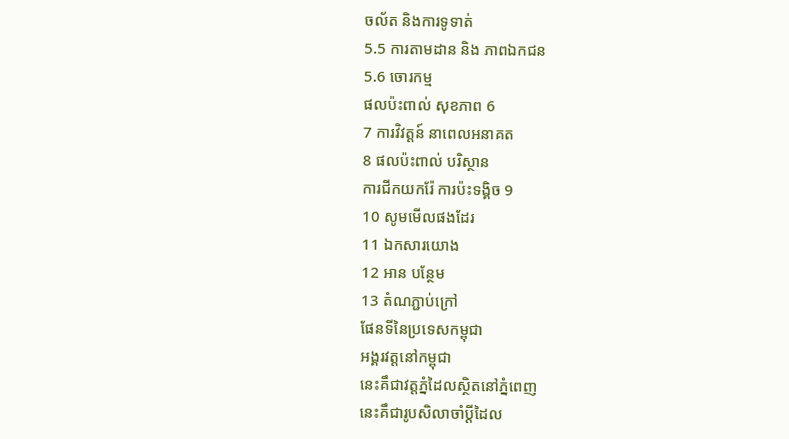ចល័ត និងការទូទាត់
5.5 ការតាមដាន និង ភាពឯកជន
5.6 ចោរកម្ម
ផលប៉ះពាល់ សុខភាព 6
7 ការវិវត្តន៍ នាពេលអនាគត
8 ផលប៉ះពាល់ បរិស្ថាន
ការជីកយករ៉ែ ការប៉ះទង្គិច 9
10 សូមមើលផងដែរ
11 ឯកសារយោង
12 អាន បន្ថែម
13 តំណភ្ជាប់ក្រៅ
ផែនទីនៃប្រទេសកម្ពុជា
អង្គរវត្តនៅកម្ពុជា
នេះគឹជាវត្តភ្នំដៃលស្ថិតនៅភ្នំពេញ
នេះគឹជារូបសិលាចាំប្ដីដៃល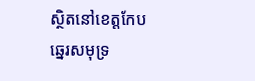ស្ថិតនៅខេត្តកែប
ឆ្នេរសមុទ្រ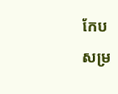កែប
សម្រ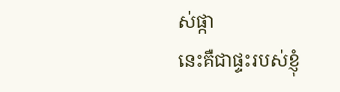ស់ផ្កា
នេះគឺជាផ្ទះរបស់ខ្ញុំ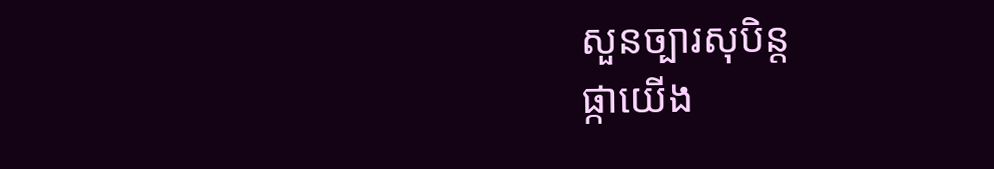សួនច្បារសុបិន្ត
ផ្កាយើង